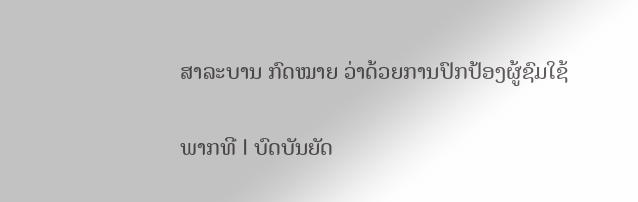ສາລະບານ ກົດໝາຍ ວ່າດ້ວຍການປົກປ້ອງຜູ້ຊົມໃຊ້

ພາກທີ I ບົດບັນຍັດ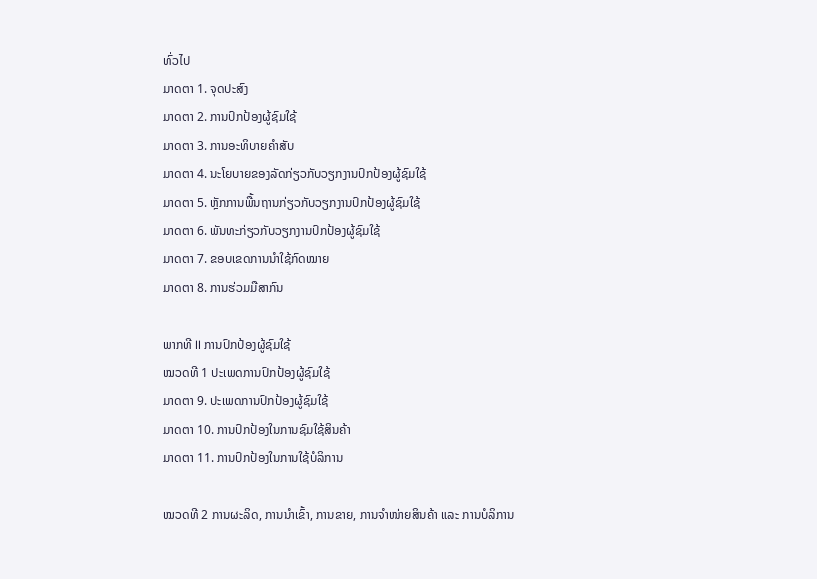ທົ່ວໄປ
ມາດຕາ 1. ຈຸດປະສົງ
ມາດຕາ 2. ການປົກປ້ອງຜູ້ຊົມໃຊ້
ມາດຕາ 3. ການອະທິບາຍຄຳສັບ
ມາດຕາ 4. ນະໂຍບາຍຂອງລັດກ່ຽວກັບວຽກງານປົກປ້ອງຜູ້ຊົມໃຊ້
ມາດຕາ 5. ຫຼັກການພື້ນຖານກ່ຽວກັບວຽກງານປົກປ້ອງຜູ້ຊົມໃຊ້
ມາດຕາ 6. ພັນທະກ່ຽວກັບວຽກງານປົກປ້ອງຜູ້ຊົມໃຊ້
ມາດຕາ 7. ຂອບເຂດການນຳໃຊ້ກົດໝາຍ
ມາດຕາ 8. ການຮ່ວມມືສາກົນ

ພາກທີ II ການປົກປ້ອງຜູ້ຊົມໃຊ້
ໝວດທີ 1 ປະເພດການປົກປ້ອງຜູ້ຊົມໃຊ້
ມາດຕາ 9. ປະເພດການປົກປ້ອງຜູ້ຊົມໃຊ້
ມາດຕາ 10. ການປົກປ້ອງໃນການຊົມໃຊ້ສິນຄ້າ
ມາດຕາ 11. ການປົກປ້ອງໃນການໃຊ້ບໍລິການ

ໝວດທີ 2 ການຜະລິດ, ການນຳເຂົ້າ, ການຂາຍ, ການຈຳໜ່າຍສິນຄ້າ ແລະ ການບໍລິການ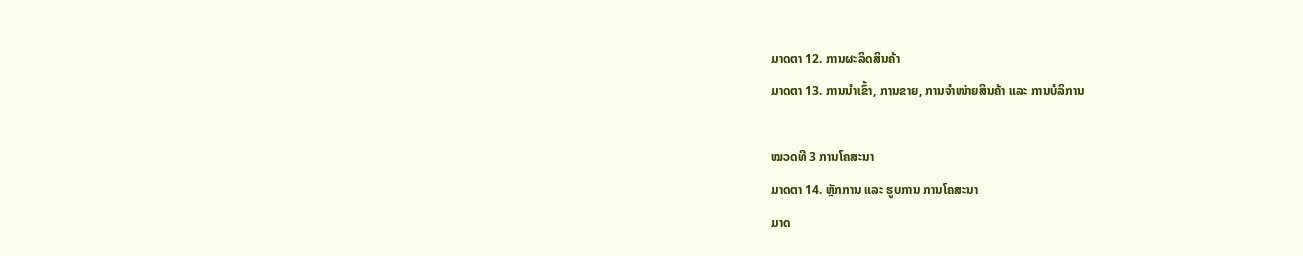ມາດຕາ 12. ການຜະລິດສິນຄ້າ
ມາດຕາ 13. ການນຳເຂົ້າ, ການຂາຍ, ການຈຳໜ່າຍສິນຄ້າ ແລະ ການບໍລິການ

ໝວດທີ 3 ການໂຄສະນາ
ມາດຕາ 14. ຫຼັກການ ແລະ ຮູບການ ການໂຄສະນາ
ມາດ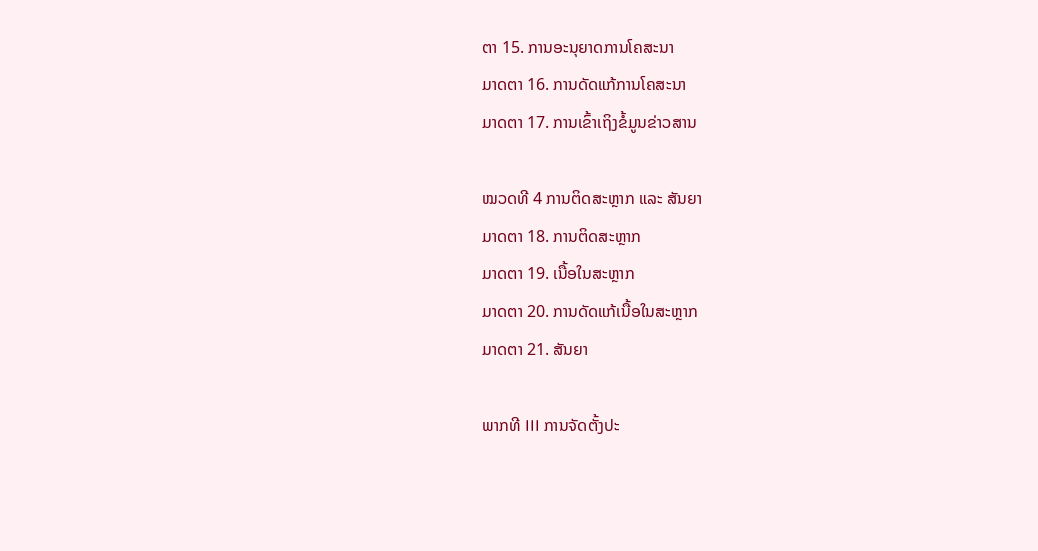ຕາ 15. ການອະນຸຍາດການໂຄສະນາ
ມາດຕາ 16. ການດັດແກ້ການໂຄສະນາ
ມາດຕາ 17. ການເຂົ້າເຖິງຂໍ້ມູນຂ່າວສານ

ໝວດທີ 4 ການຕິດສະຫຼາກ ແລະ ສັນຍາ
ມາດຕາ 18. ການຕິດສະຫຼາກ
ມາດຕາ 19. ເນື້ອໃນສະຫຼາກ
ມາດຕາ 20. ການດັດແກ້ເນື້ອໃນສະຫຼາກ
ມາດຕາ 21. ສັນຍາ

ພາກທີ III ການຈັດຕັ້ງປະ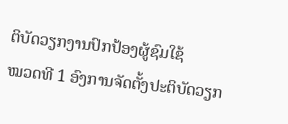ຕິບັດວຽກງານປົກປ້ອງຜູ້ຊົມໃຊ້
ໝວດທີ 1 ອົງການຈັດຕັ້ງປະຕິບັດວຽກ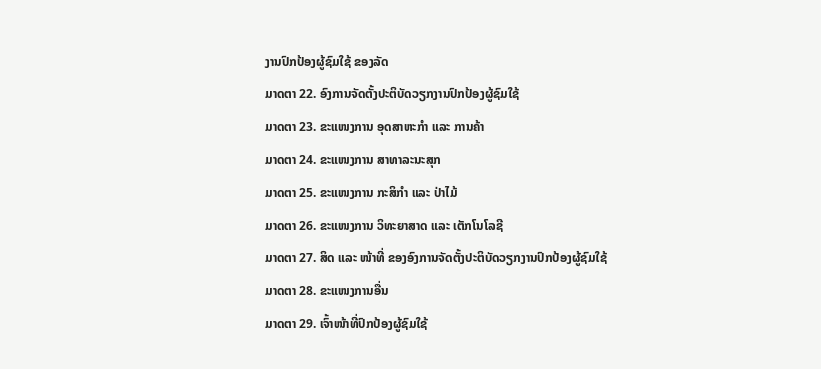ງານປົກປ້ອງຜູ້ຊົມໃຊ້ ຂອງລັດ
ມາດຕາ 22. ອົງການຈັດຕັ້ງປະຕິບັດວຽກງານປົກປ້ອງຜູ້ຊົມໃຊ້
ມາດຕາ 23. ຂະແໜງການ ອຸດສາຫະກຳ ແລະ ການຄ້າ
ມາດຕາ 24. ຂະແໜງການ ສາທາລະນະສຸກ
ມາດຕາ 25. ຂະແໜງການ ກະສິກຳ ແລະ ປ່າໄມ້
ມາດຕາ 26. ຂະແໜງການ ວິທະຍາສາດ ແລະ ເຕັກໂນໂລຊີ
ມາດຕາ 27. ສິດ ແລະ ໜ້າທີ່ ຂອງອົງການຈັດຕັ້ງປະຕິບັດວຽກງານປົກປ້ອງຜູ້ຊົມໃຊ້
ມາດຕາ 28. ຂະແໜງການອື່ນ
ມາດຕາ 29. ເຈົ້າໜ້າທີ່ປົກປ້ອງຜູ້ຊົມໃຊ້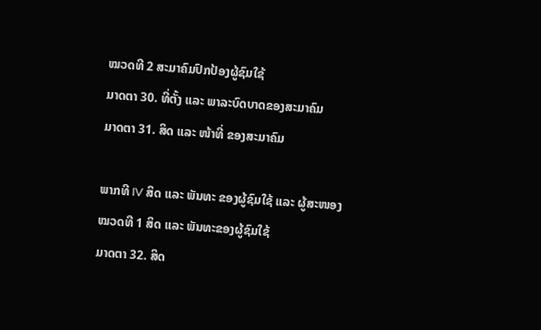ໝວດທີ 2 ສະມາຄົມປົກປ້ອງຜູ້ຊົມໃຊ້
ມາດຕາ 30. ທີ່ຕັ້ງ ແລະ ພາລະບົດບາດຂອງສະມາຄົມ
ມາດຕາ 31. ສິດ ແລະ ໜ້າທີ່ ຂອງສະມາຄົມ

ພາກທີ IV ສິດ ແລະ ພັນທະ ຂອງຜູ້ຊົມໃຊ້ ແລະ ຜູ້ສະໜອງ
ໝວດທີ 1 ສິດ ແລະ ພັນທະຂອງຜູ້ຊົມໃຊ້
ມາດຕາ 32. ສິດ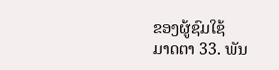ຂອງຜູ້ຊົມໃຊ້
ມາດຕາ 33. ພັນ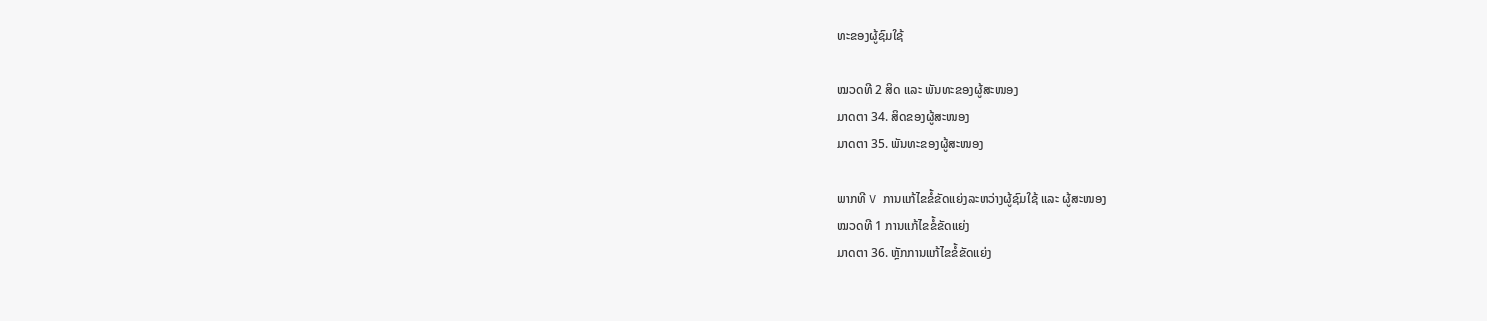ທະຂອງຜູ້ຊົມໃຊ້

ໝວດທີ 2 ສິດ ແລະ ພັນທະຂອງຜູ້ສະໜອງ
ມາດຕາ 34. ສິດຂອງຜູ້ສະໜອງ
ມາດຕາ 35. ພັນທະຂອງຜູ້ສະໜອງ

ພາກທີ V ການແກ້ໄຂຂໍ້ຂັດແຍ່ງລະຫວ່າງຜູ້ຊົມໃຊ້ ແລະ ຜູ້ສະໜອງ
ໝວດທີ 1 ການແກ້ໄຂຂໍ້ຂັດແຍ່ງ
ມາດຕາ 36. ຫຼັກການແກ້ໄຂຂໍ້ຂັດແຍ່ງ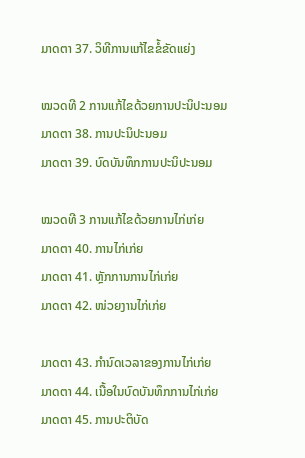ມາດຕາ 37. ວິທີການແກ້ໄຂຂໍ້ຂັດແຍ່ງ

ໝວດທີ 2 ການແກ້ໄຂດ້ວຍການປະນິປະນອມ
ມາດຕາ 38. ການປະນິປະນອມ
ມາດຕາ 39. ບົດບັນທຶກການປະນິປະນອມ

ໝວດທີ 3 ການແກ້ໄຂດ້ວຍການໄກ່ເກ່ຍ
ມາດຕາ 40. ການໄກ່ເກ່ຍ
ມາດຕາ 41. ຫຼັກການການໄກ່ເກ່ຍ
ມາດຕາ 42. ໜ່ວຍງານໄກ່ເກ່ຍ

ມາດຕາ 43. ກຳນົດເວລາຂອງການໄກ່ເກ່ຍ
ມາດຕາ 44. ເນື້ອໃນບົດບັນທຶກການໄກ່ເກ່ຍ
ມາດຕາ 45. ການປະຕິບັດ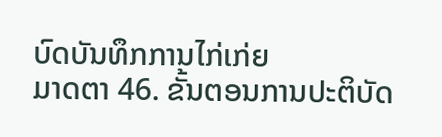ບົດບັນທຶກການໄກ່ເກ່ຍ
ມາດຕາ 46. ຂັ້ນຕອນການປະຕິບັດ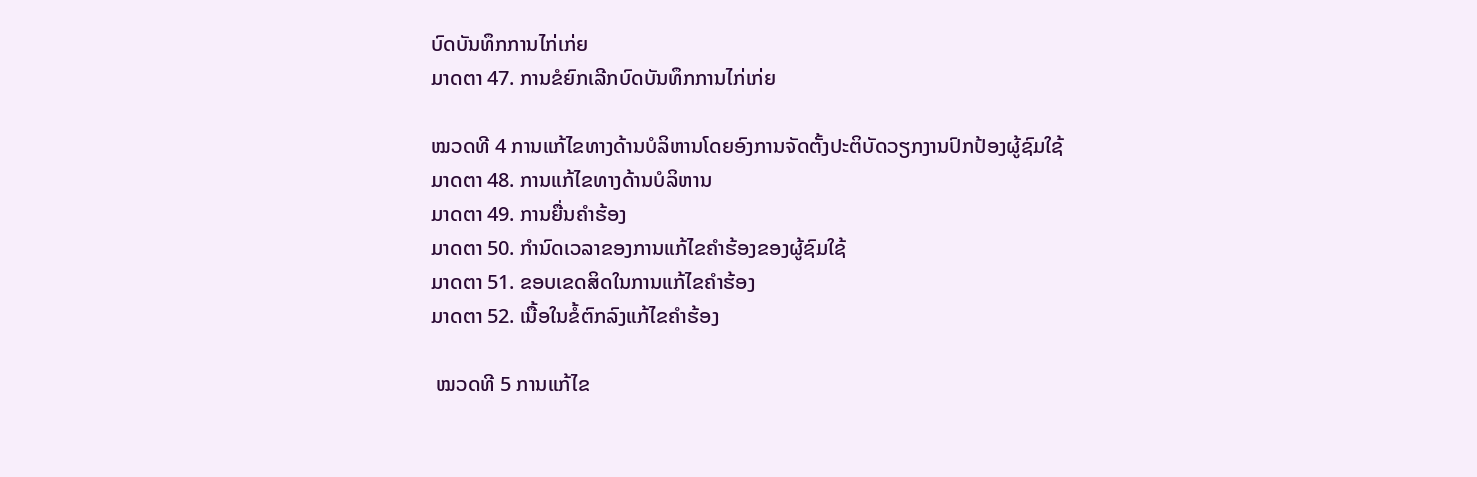ບົດບັນທຶກການໄກ່ເກ່ຍ
ມາດຕາ 47. ການຂໍຍົກເລີກບົດບັນທຶກການໄກ່ເກ່ຍ

ໝວດທີ 4 ການແກ້ໄຂທາງດ້ານບໍລິຫານໂດຍອົງການຈັດຕັ້ງປະຕິບັດວຽກງານປົກປ້ອງຜູ້ຊົມໃຊ້
ມາດຕາ 48. ການແກ້ໄຂທາງດ້ານບໍລິຫານ
ມາດຕາ 49. ການຍື່ນຄຳຮ້ອງ
ມາດຕາ 50. ກຳນົດເວລາຂອງການແກ້ໄຂຄຳຮ້ອງຂອງຜູ້ຊົມໃຊ້
ມາດຕາ 51. ຂອບເຂດສິດໃນການແກ້ໄຂຄຳຮ້ອງ
ມາດຕາ 52. ເນື້ອໃນຂໍ້ຕົກລົງແກ້ໄຂຄຳຮ້ອງ

 ໝວດທີ 5 ການແກ້ໄຂ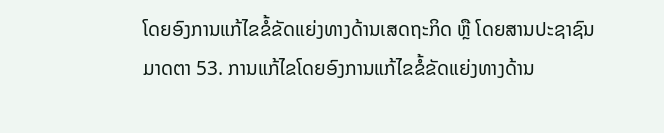ໂດຍອົງການແກ້ໄຂຂໍ້ຂັດແຍ່ງທາງດ້ານເສດຖະກິດ ຫຼື ໂດຍສານປະຊາຊົນ
ມາດຕາ 53. ການແກ້ໄຂໂດຍອົງການແກ້ໄຂຂໍ້ຂັດແຍ່ງທາງດ້ານ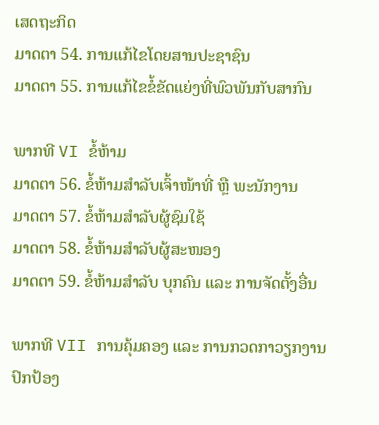ເສດຖະກິດ
ມາດຕາ 54. ການແກ້ໄຂໂດຍສານປະຊາຊົນ
ມາດຕາ 55. ການແກ້ໄຂຂໍ້ຂັດແຍ່ງທີ່ພົວພັນກັບສາກົນ

ພາກທີ VI ຂໍ້ຫ້າມ
ມາດຕາ 56. ຂໍ້ຫ້າມສຳລັບເຈົ້າໜ້າທີ່ ຫຼື ພະນັກງານ
ມາດຕາ 57. ຂໍ້ຫ້າມສຳລັບຜູ້ຊົມໃຊ້
ມາດຕາ 58. ຂໍ້ຫ້າມສຳລັບຜູ້ສະໜອງ
ມາດຕາ 59. ຂໍ້ຫ້າມສຳລັບ ບຸກຄົນ ແລະ ການຈັດຕັ້ງອື່ນ

ພາກທີ VII ການຄຸ້ມຄອງ ແລະ ການກວດກາວຽກງານປົກປ້ອງ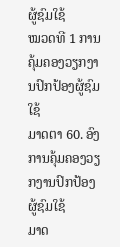ຜູ້ຊົມໃຊ້
ໝວດທີ 1 ການຄຸ້ມຄອງວຽກງານປົກປ້ອງຜູ້ຊົມໃຊ້
ມາດຕາ 60. ອົງການຄຸ້ມຄອງວຽກງານປົກປ້ອງຜູ້ຊົມໃຊ້
ມາດ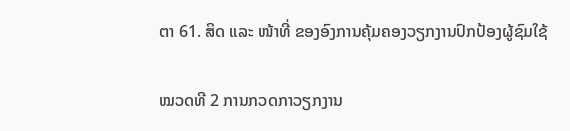ຕາ 61. ສິດ ແລະ ໜ້າທີ່ ຂອງອົງການຄຸ້ມຄອງວຽກງານປົກປ້ອງຜູ້ຊົມໃຊ້

ໝວດທີ 2 ການກວດກາວຽກງານ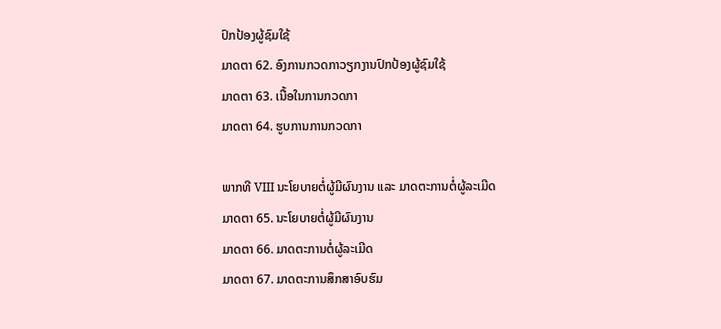ປົກປ້ອງຜູ້ຊົມໃຊ້
ມາດຕາ 62. ອົງການກວດກາວຽກງານປົກປ້ອງຜູ້ຊົມໃຊ້
ມາດຕາ 63. ເນື້ອໃນການກວດກາ
ມາດຕາ 64. ຮູບການການກວດກາ

ພາກທີ VIII ນະໂຍບາຍຕໍ່ຜູ້ມີຜົນງານ ແລະ ມາດຕະການຕໍ່ຜູ້ລະເມີດ
ມາດຕາ 65. ນະໂຍບາຍຕໍ່ຜູ້ມີຜົນງານ
ມາດຕາ 66. ມາດຕະການຕໍ່ຜູ້ລະເມີດ
ມາດຕາ 67. ມາດຕະການສຶກສາອົບຮົມ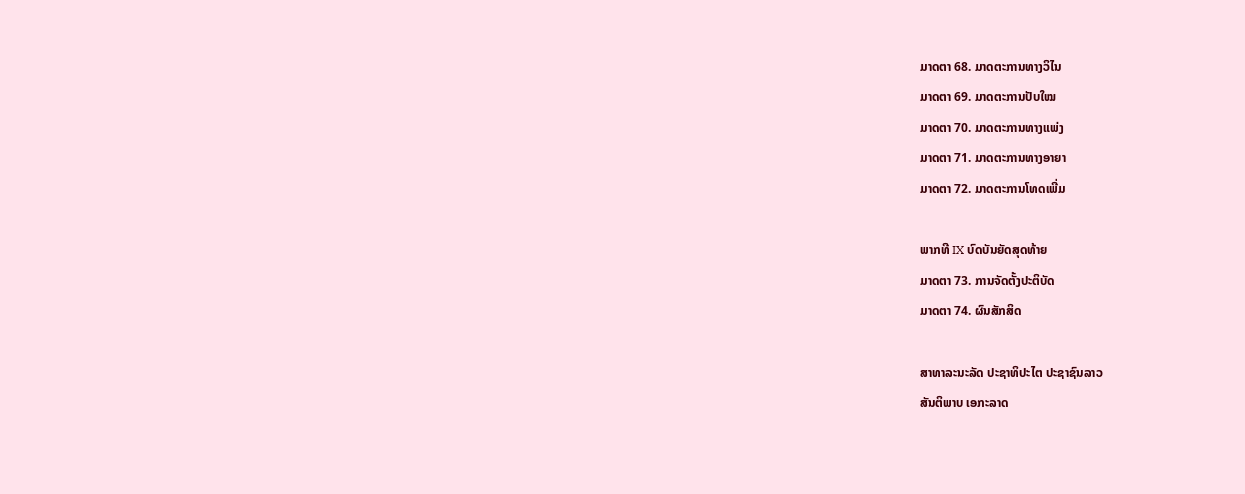ມາດຕາ 68. ມາດຕະການທາງວິໄນ
ມາດຕາ 69. ມາດຕະການປັບໃໝ
ມາດຕາ 70. ມາດຕະການທາງແພ່ງ
ມາດຕາ 71. ມາດຕະການທາງອາຍາ
ມາດຕາ 72. ມາດຕະການໂທດເພີ່ມ

ພາກທີ IX ບົດບັນຍັດສຸດທ້າຍ
ມາດຕາ 73. ການຈັດຕັ້ງປະຕິບັດ
ມາດຕາ 74. ຜົນສັກສິດ

ສາທາລະນະລັດ ປະຊາທິປະໄຕ ປະຊາຊົນລາວ
ສັນຕິພາບ ເອກະລາດ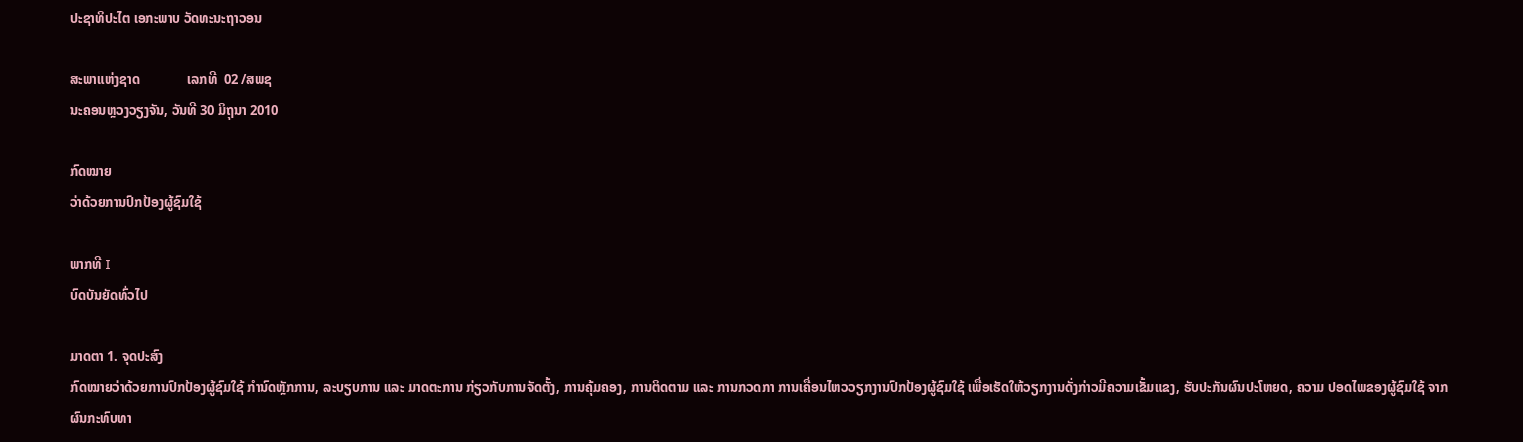ປະຊາທິປະໄຕ ເອກະພາບ ວັດທະນະຖາວອນ

ສະພາແຫ່ງຊາດ              ເລກທີ  02 /ສພຊ
ນະຄອນຫຼວງວຽງຈັນ, ວັນທີ 30 ມິຖຸນາ 2010

ກົດໝາຍ
ວ່າດ້ວຍການປົກປ້ອງຜູ້ຊົມໃຊ້

ພາກທີ I
ບົດບັນຍັດທົ່ວໄປ

ມາດຕາ 1. ຈຸດປະສົງ
ກົດໝາຍວ່າດ້ວຍການປົກປ້ອງຜູ້ຊົມໃຊ້ ກຳນົດຫຼັກການ, ລະບຽບການ ແລະ ມາດຕະການ ກ່ຽວກັບການຈັດຕັ້ງ, ການຄຸ້ມຄອງ, ການຕິດຕາມ ແລະ ການກວດກາ ການເຄື່ອນໄຫວວຽກງານປົກປ້ອງຜູ້ຊົມໃຊ້ ເພື່ອເຮັດໃຫ້ວຽກງານດັ່ງກ່າວມີຄວາມເຂັ້ມແຂງ, ຮັບປະກັນຜົນປະໂຫຍດ, ຄວາມ ປອດໄພຂອງຜູ້ຊົມໃຊ້ ຈາກຜົນກະທົບທາ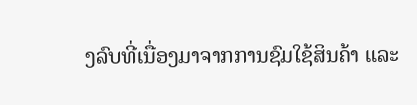ງລົບທີ່ເນື່ອງມາຈາກການຊົມໃຊ້ສິນຄ້າ ແລະ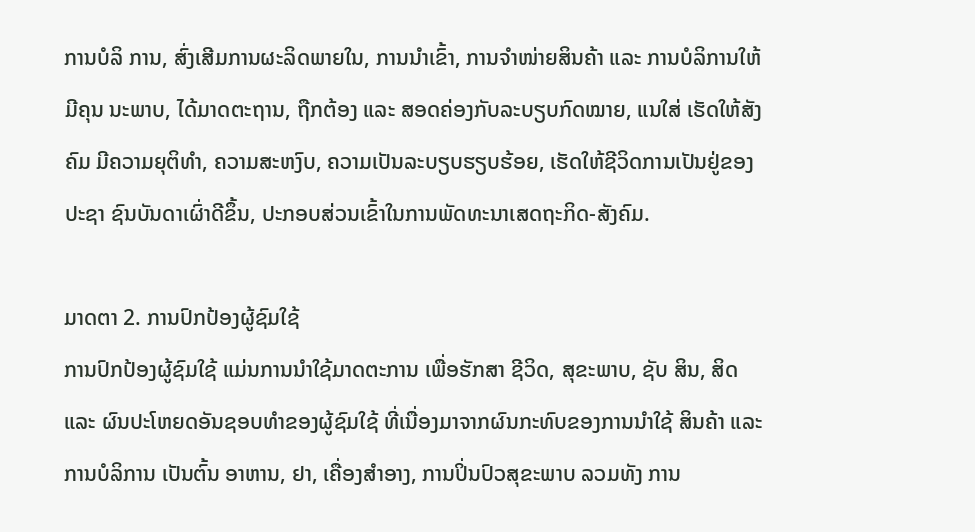ການບໍລິ ການ, ສົ່ງເສີມການຜະລິດພາຍໃນ, ການນຳເຂົ້າ, ການຈຳໜ່າຍສິນຄ້າ ແລະ ການບໍລິການໃຫ້ມີຄຸນ ນະພາບ, ໄດ້ມາດຕະຖານ, ຖືກຕ້ອງ ແລະ ສອດຄ່ອງກັບລະບຽບກົດໝາຍ, ແນໃສ່ ເຮັດໃຫ້ສັງຄົມ ມີຄວາມຍຸຕິທຳ, ຄວາມສະຫງົບ, ຄວາມເປັນລະບຽບຮຽບຮ້ອຍ, ເຮັດໃຫ້ຊີວິດການເປັນຢູ່ຂອງປະຊາ ຊົນບັນດາເຜົ່າດີຂຶ້ນ, ປະກອບສ່ວນເຂົ້າໃນການພັດທະນາເສດຖະກິດ-ສັງຄົມ.

ມາດຕາ 2. ການປົກປ້ອງຜູ້ຊົມໃຊ້
ການປົກປ້ອງຜູ້ຊົມໃຊ້ ແມ່ນການນຳໃຊ້ມາດຕະການ ເພື່ອຮັກສາ ຊີວິດ, ສຸຂະພາບ, ຊັບ ສິນ, ສິດ ແລະ ຜົນປະໂຫຍດອັນຊອບທຳຂອງຜູ້ຊົມໃຊ້ ທີ່ເນື່ອງມາຈາກຜົນກະທົບຂອງການນຳໃຊ້ ສິນຄ້າ ແລະ ການບໍລິການ ເປັນຕົ້ນ ອາຫານ, ຢາ, ເຄື່ອງສຳອາງ, ການປິ່ນປົວສຸຂະພາບ ລວມທັງ ການ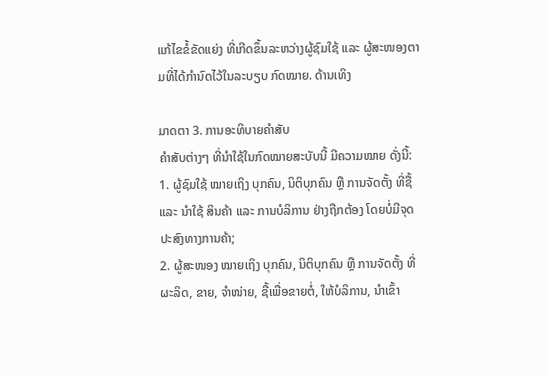ແກ້ໄຂຂໍ້ຂັດແຍ່ງ ທີ່ເກີດຂຶ້ນລະຫວ່າງຜູ້ຊົມໃຊ້ ແລະ ຜູ້ສະໜອງຕາມທີ່ໄດ້ກຳນົດໄວ້ໃນລະບຽບ ກົດໝາຍ. ດ້ານເທິງ

ມາດຕາ 3. ການອະທິບາຍຄຳສັບ
ຄຳສັບຕ່າງໆ ທີ່ນຳໃຊ້ໃນກົດໝາຍສະບັບນີ້ ມີຄວາມໝາຍ ດັ່ງນີ້:
1. ຜູ້ຊົມໃຊ້ ໝາຍເຖິງ ບຸກຄົນ, ນິຕິບຸກຄົນ ຫຼື ການຈັດຕັ້ງ ທີ່ຊື້ ແລະ ນຳໃຊ້ ສິນຄ້າ ແລະ ການບໍລິການ ຢ່າງຖືກຕ້ອງ ໂດຍບໍ່ມີຈຸດປະສົງທາງການຄ້າ;
2. ຜູ້ສະໜອງ ໝາຍເຖິງ ບຸກຄົນ, ນິຕິບຸກຄົນ ຫຼື ການຈັດຕັ້ງ ທີ່ຜະລິດ, ຂາຍ, ຈຳໜ່າຍ, ຊື້ເພື່ອຂາຍຕໍ່, ໃຫ້ບໍລິການ, ນຳເຂົ້າ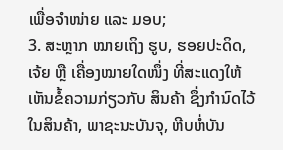ເພື່ອຈຳໜ່າຍ ແລະ ມອບ;
3. ສະຫຼາກ ໝາຍເຖິງ ຮູບ, ຮອຍປະດິດ, ເຈ້ຍ ຫຼື ເຄື່ອງໝາຍໃດໜຶ່ງ ທີ່ສະແດງໃຫ້ເຫັນຂໍ້ຄວາມກ່ຽວກັບ ສິນຄ້າ ຊຶ່ງກຳນົດໄວ້ໃນສິນຄ້າ, ພາຊະນະບັນຈຸ, ຫີບຫໍ່ບັນ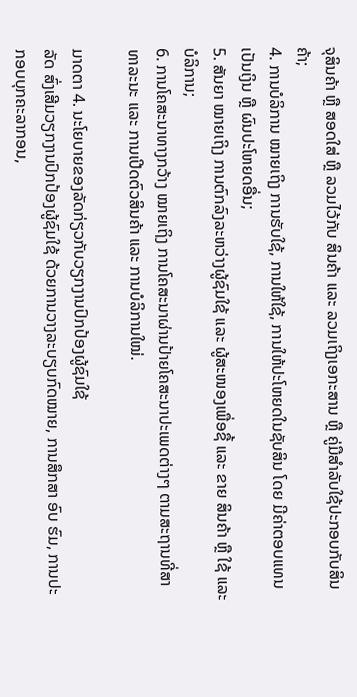ຈຸສິນຄ້າ ຫຼື ສອດໃສ່ ຫຼື ລວມໄວ້ກັບ ສິນຄ້າ ແລະ ລວມເຖິງເອກະສານ ຫຼື ຄູ່ມືສຳລັບໃຊ້ປະກອບກັບສິນຄ້າ;
4. ການບໍລິການ ໝາຍເຖິງ ການຮັບໃຊ້, ການໃຫ້ໃຊ້, ການໃຫ້ປະໂຫຍດໃນຊັບສິນ ໂດຍ ມີຄ່າຕອບແທນເປັນເງິນ ຫຼື ຜົນປະໂຫຍດອື່ນ;
5. ສັນຍາ ໝາຍເຖິງ ການຕົກລົງລະຫວ່າງຜູ້ຊົມໃຊ້ ແລະ ຜູ້ສະໜອງເພື່ອຊື້ ແລະ ຂາຍ ສິນຄ້າ ຫຼື ໃຊ້ ແລະ ບໍລິການ;
6. ການໂຄສະນາທາງກວ້າງ ໝາຍເຖິງ ການໂຄສະນາຜ່ານປ້າຍໂຄສະນາປະເພດຕ່າງໆ ຕາມສະຖານທີ່ສາທາລະນະ ແລະ ການເປີດຕົວສິນຄ້າ ແລະ ການບໍລິການໃໝ່.

ມາດຕາ 4. ນະໂຍບາຍຂອງລັດກ່ຽວກັບວຽກງານປົກປ້ອງຜູ້ຊົມໃຊ້
ລັດ ສົ່ງເສີມວຽກງານປົກປ້ອງຜູ້ຊົມໃຊ້ ດ້ວຍການວາງລະບຽບກົດໝາຍ, ການສຶກສາ ອົບ ຮົມ, ການປະກອບບຸກຄະລາກອນ,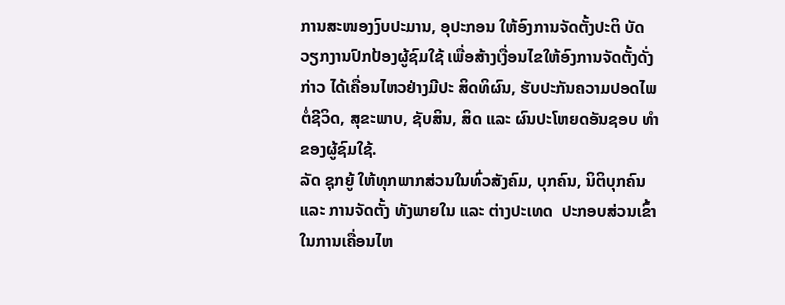ການສະໜອງງົບປະມານ, ອຸປະກອນ ໃຫ້ອົງການຈັດຕັ້ງປະຕິ ບັດວຽກງານປົກປ້ອງຜູ້ຊົມໃຊ້ ເພື່ອສ້າງເງື່ອນໄຂໃຫ້ອົງການຈັດຕັ້ງດັ່ງກ່າວ ໄດ້ເຄື່ອນໄຫວຢ່າງມີປະ ສິດທິຜົນ, ຮັບປະກັນຄວາມປອດໄພຕໍ່ຊີວິດ, ສຸຂະພາບ, ຊັບສິນ, ສິດ ແລະ ຜົນປະໂຫຍດອັນຊອບ ທຳຂອງຜູ້ຊົມໃຊ້.
ລັດ ຊຸກຍູ້ ໃຫ້ທຸກພາກສ່ວນໃນທົ່ວສັງຄົມ, ບຸກຄົນ, ນິຕິບຸກຄົນ ແລະ ການຈັດຕັ້ງ ທັງພາຍໃນ ແລະ ຕ່າງປະເທດ  ປະກອບສ່ວນເຂົ້າໃນການເຄື່ອນໄຫ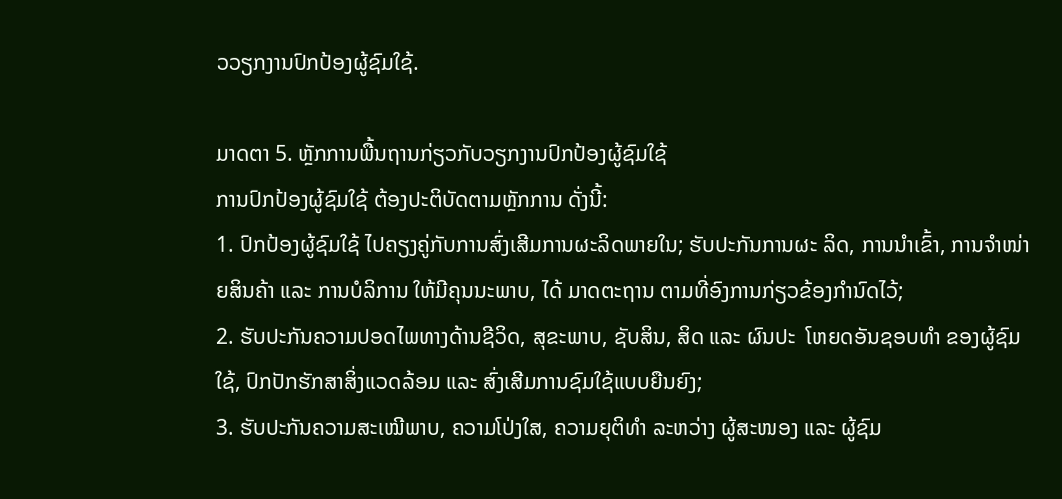ວວຽກງານປົກປ້ອງຜູ້ຊົມໃຊ້.

ມາດຕາ 5. ຫຼັກການພື້ນຖານກ່ຽວກັບວຽກງານປົກປ້ອງຜູ້ຊົມໃຊ້
ການປົກປ້ອງຜູ້ຊົມໃຊ້ ຕ້ອງປະຕິບັດຕາມຫຼັກການ ດັ່ງນີ້:
1. ປົກປ້ອງຜູ້ຊົມໃຊ້ ໄປຄຽງຄູ່ກັບການສົ່ງເສີມການຜະລິດພາຍໃນ; ຮັບປະກັນການຜະ ລິດ, ການນຳເຂົ້າ, ການຈຳໜ່າຍສິນຄ້າ ແລະ ການບໍລິການ ໃຫ້ມີຄຸນນະພາບ, ໄດ້ ມາດຕະຖານ ຕາມທີ່ອົງການກ່ຽວຂ້ອງກຳນົດໄວ້;
2. ຮັບປະກັນຄວາມປອດໄພທາງດ້ານຊີວິດ, ສຸຂະພາບ, ຊັບສິນ, ສິດ ແລະ ຜົນປະ  ໂຫຍດອັນຊອບທຳ ຂອງຜູ້ຊົມໃຊ້, ປົກປັກຮັກສາສິ່ງແວດລ້ອມ ແລະ ສົ່ງເສີມການຊົມໃຊ້ແບບຍືນຍົງ;
3. ຮັບປະກັນຄວາມສະເໝີພາບ, ຄວາມໂປ່ງໃສ, ຄວາມຍຸຕິທຳ ລະຫວ່າງ ຜູ້ສະໜອງ ແລະ ຜູ້ຊົມ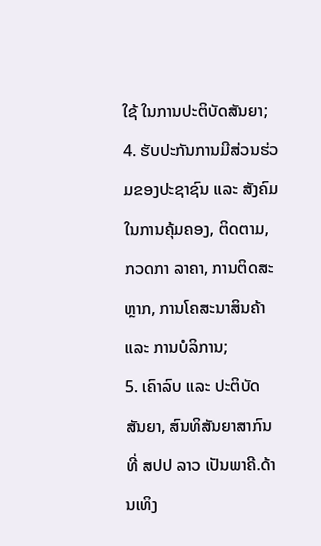ໃຊ້ ໃນການປະຕິບັດສັນຍາ;
4. ຮັບປະກັນການມີສ່ວນຮ່ວມຂອງປະຊາຊົນ ແລະ ສັງຄົມ ໃນການຄຸ້ມຄອງ, ຕິດຕາມ, ກວດກາ ລາຄາ, ການຕິດສະຫຼາກ, ການໂຄສະນາສິນຄ້າ ແລະ ການບໍລິການ;
5. ເຄົາລົບ ແລະ ປະຕິບັດ ສັນຍາ, ສົນທິສັນຍາສາກົນ ທີ່ ສປປ ລາວ ເປັນພາຄີ.ດ້ານເທິງ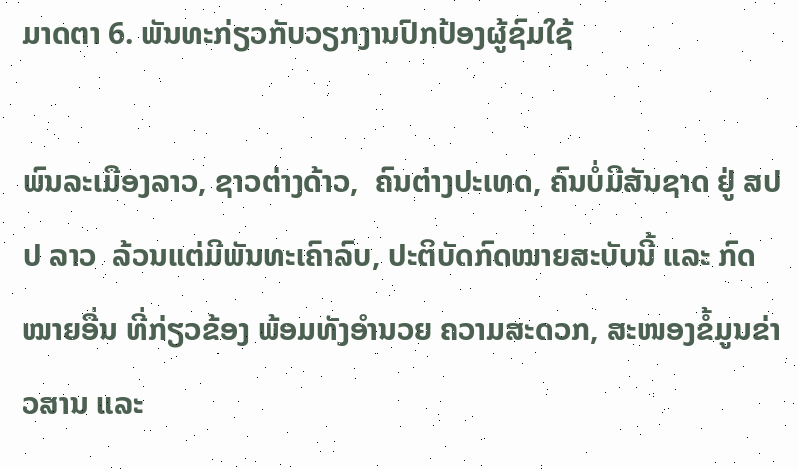ມາດຕາ 6. ພັນທະກ່ຽວກັບວຽກງານປົກປ້ອງຜູ້ຊົມໃຊ້

ພົນລະເມືອງລາວ, ຊາວຕ່າງດ້າວ,  ຄົນຕ່າງປະເທດ, ຄົນບໍ່ມີສັນຊາດ ຢູ່ ສປປ ລາວ  ລ້ວນແຕ່ມີພັນທະເຄົາລົບ, ປະຕິບັດກົດໝາຍສະບັບນີ້ ແລະ ກົດໝາຍອື່ນ ທີ່ກ່ຽວຂ້ອງ ພ້ອມທັງອຳນວຍ ຄວາມສະດວກ, ສະໜອງຂໍ້ມູນຂ່າວສານ ແລະ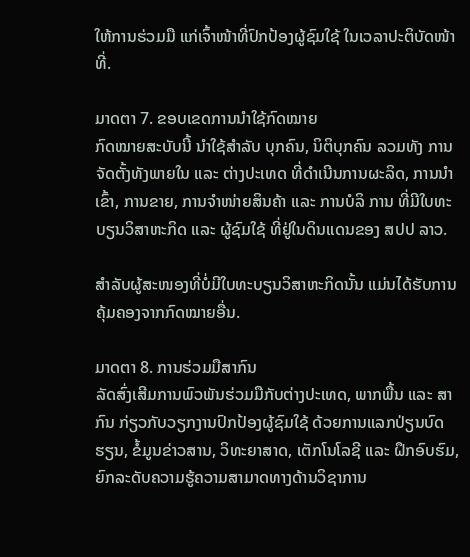ໃຫ້ການຮ່ວມມື ແກ່ເຈົ້າໜ້າທີ່ປົກປ້ອງຜູ້ຊົມໃຊ້ ໃນເວລາປະຕິບັດໜ້າທີ່.

ມາດຕາ 7. ຂອບເຂດການນຳໃຊ້ກົດໝາຍ
ກົດໝາຍສະບັບນີ້ ນຳໃຊ້ສຳລັບ ບຸກຄົນ, ນິຕິບຸກຄົນ ລວມທັງ ການຈັດຕັ້ງທັງພາຍໃນ ແລະ ຕ່າງປະເທດ ທີ່ດຳເນີນການຜະລິດ, ການນຳເຂົ້າ, ການຂາຍ, ການຈຳໜ່າຍສິນຄ້າ ແລະ ການບໍລິ ການ ທີ່ມີໃບທະບຽນວິສາຫະກິດ ແລະ ຜູ້ຊົມໃຊ້ ທີ່ຢູ່ໃນດິນແດນຂອງ ສປປ ລາວ.

ສຳລັບຜູ້ສະໜອງທີ່ບໍ່ມີໃບທະບຽນວິສາຫະກິດນັ້ນ ແມ່ນໄດ້ຮັບການຄຸ້ມຄອງຈາກກົດໝາຍອື່ນ.

ມາດຕາ 8. ການຮ່ວມມືສາກົນ
ລັດສົ່ງເສີມການພົວພັນຮ່ວມມືກັບຕ່າງປະເທດ, ພາກພື້ນ ແລະ ສາກົນ ກ່ຽວກັບວຽກງານປົກປ້ອງຜູ້ຊົມໃຊ້ ດ້ວຍການແລກປ່ຽນບົດຮຽນ, ຂໍ້ມູນຂ່າວສານ, ວິທະຍາສາດ, ເຕັກໂນໂລຊີ ແລະ ຝຶກອົບຮົມ, ຍົກລະດັບຄວາມຮູ້ຄວາມສາມາດທາງດ້ານວິຊາການ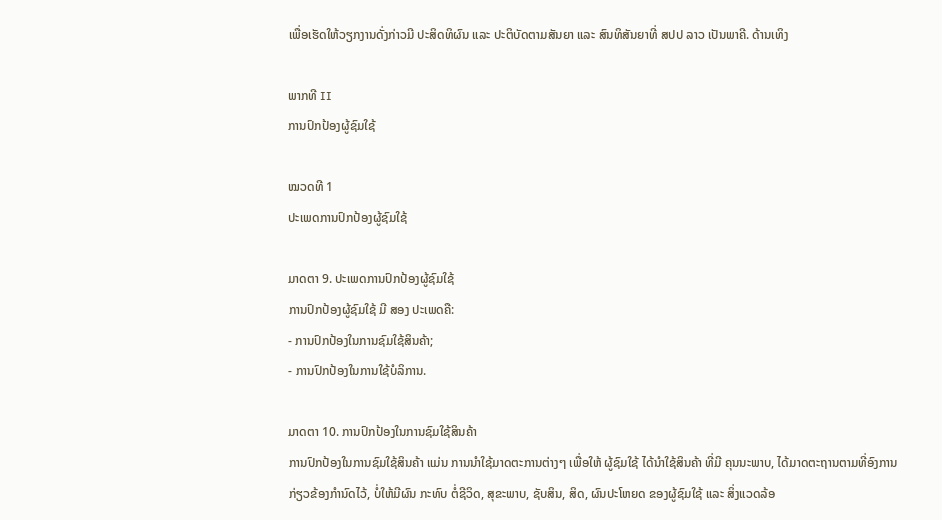ເພື່ອເຮັດໃຫ້ວຽກງານດັ່ງກ່າວມີ ປະສິດທິຜົນ ແລະ ປະຕິບັດຕາມສັນຍາ ແລະ ສົນທິສັນຍາທີ່ ສປປ ລາວ ເປັນພາຄີ. ດ້ານເທິງ

ພາກທີ II
ການປົກປ້ອງຜູ້ຊົມໃຊ້

ໝວດທີ 1
ປະເພດການປົກປ້ອງຜູ້ຊົມໃຊ້

ມາດຕາ 9. ປະເພດການປົກປ້ອງຜູ້ຊົມໃຊ້
ການປົກປ້ອງຜູ້ຊົມໃຊ້ ມີ ສອງ ປະເພດຄື:
- ການປົກປ້ອງໃນການຊົມໃຊ້ສິນຄ້າ;
- ການປົກປ້ອງໃນການໃຊ້ບໍລິການ.

ມາດຕາ 10. ການປົກປ້ອງໃນການຊົມໃຊ້ສິນຄ້າ
ການປົກປ້ອງໃນການຊົມໃຊ້ສິນຄ້າ ແມ່ນ ການນຳໃຊ້ມາດຕະການຕ່າງໆ ເພື່ອໃຫ້ ຜູ້ຊົມໃຊ້ ໄດ້ນຳໃຊ້ສິນຄ້າ ທີ່ມີ ຄຸນນະພາບ, ໄດ້ມາດຕະຖານຕາມທີ່ອົງການກ່ຽວຂ້ອງກຳນົດໄວ້, ບໍ່ໃຫ້ມີຜົນ ກະທົບ ຕໍ່ຊີວິດ, ສຸຂະພາບ, ຊັບສິນ, ສິດ, ຜົນປະໂຫຍດ ຂອງຜູ້ຊົມໃຊ້ ແລະ ສິ່ງແວດລ້ອ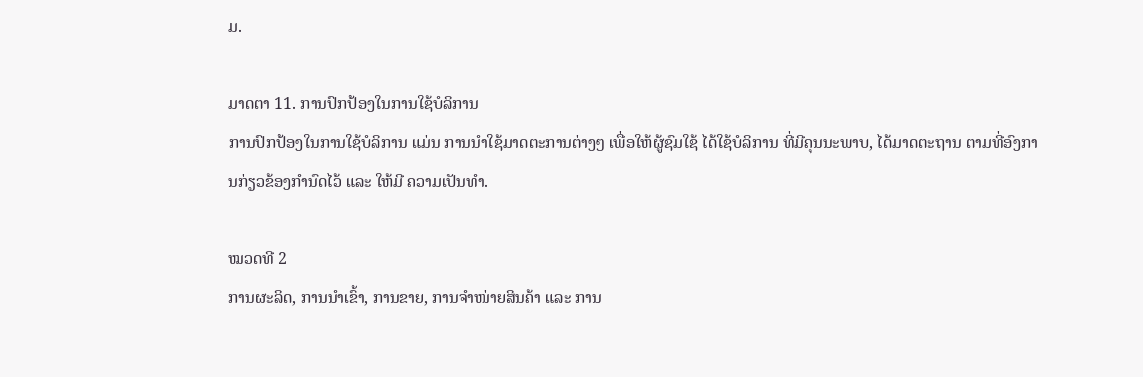ມ.

ມາດຕາ 11. ການປົກປ້ອງໃນການໃຊ້ບໍລິການ
ການປົກປ້ອງໃນການໃຊ້ບໍລິການ ແມ່ນ ການນຳໃຊ້ມາດຕະການຕ່າງໆ ເພື່ອໃຫ້ຜູ້ຊົມໃຊ້ ໄດ້ໃຊ້ບໍລິການ ທີ່ມີຄຸນນະພາບ, ໄດ້ມາດຕະຖານ ຕາມທີ່ອົງການກ່ຽວຂ້ອງກຳນົດໄວ້ ແລະ ໃຫ້ມີ ຄວາມເປັນທຳ.

ໝວດທີ 2
ການຜະລິດ, ການນຳເຂົ້າ, ການຂາຍ, ການຈຳໜ່າຍສິນຄ້າ ແລະ ການ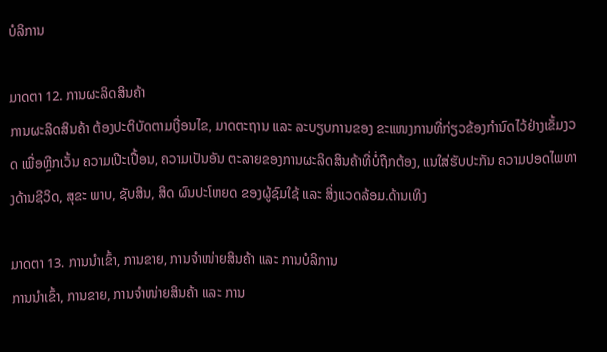ບໍລິການ

ມາດຕາ 12. ການຜະລິດສິນຄ້າ
ການຜະລິດສິນຄ້າ ຕ້ອງປະຕິບັດຕາມເງື່ອນໄຂ, ມາດຕະຖານ ແລະ ລະບຽບການຂອງ ຂະແໜງການທີ່ກ່ຽວຂ້ອງກຳນົດໄວ້ຢ່າງເຂັ້ມງວດ ເພື່ອຫຼີກເວັ້ນ ຄວາມເປີະເປື້ອນ, ຄວາມເປັນອັນ ຕະລາຍຂອງການຜະລິດສິນຄ້າທີ່ບໍ່ຖືກຕ້ອງ, ແນໃສ່ຮັບປະກັນ ຄວາມປອດໄພທາງດ້ານຊີວິດ, ສຸຂະ ພາບ, ຊັບສິນ, ສິດ ຜົນປະໂຫຍດ ຂອງຜູ້ຊົມໃຊ້ ແລະ ສິ່ງແວດລ້ອມ.ດ້ານເທິງ

ມາດຕາ 13. ການນຳເຂົ້າ, ການຂາຍ, ການຈຳໜ່າຍສິນຄ້າ ແລະ ການບໍລິການ
ການນຳເຂົ້າ, ການຂາຍ, ການຈຳໜ່າຍສິນຄ້າ ແລະ ການ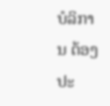ບໍລິການ ຕ້ອງປະ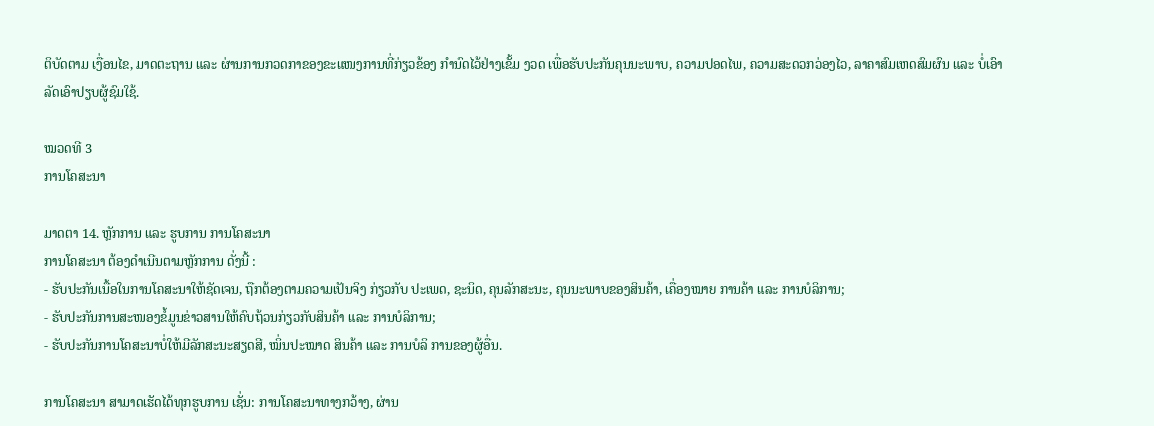ຕິບັດຕາມ ເງື່ອນໄຂ, ມາດຕະຖານ ແລະ ຜ່ານການກວດກາຂອງຂະແໜງການທີ່ກ່ຽວຂ້ອງ ກຳນົດໄວ້ຢ່າງເຂັ້ມ ງວດ ເພື່ອຮັບປະກັນຄຸນນະພາບ, ຄວາມປອດໄພ, ຄວາມສະດວກວ່ອງໄວ, ລາຄາສົມເຫດສົມຜົນ ແລະ ບໍ່ເອົາລັດເອົາປຽບຜູ້ຊົມໃຊ້.

ໝວດທີ 3
ການໂຄສະນາ

ມາດຕາ 14. ຫຼັກການ ແລະ ຮູບການ ການໂຄສະນາ
ການໂຄສະນາ ຕ້ອງດຳເນີນຕາມຫຼັກການ ດັ່ງນີ້ :
- ຮັບປະກັນເນື້ອໃນການໂຄສະນາໃຫ້ຊັດເຈນ, ຖືກຕ້ອງຕາມຄວາມເປັນຈິງ ກ່ຽວກັບ ປະເພດ, ຊະນິດ, ຄຸນລັກສະນະ, ຄຸນນະພາບຂອງສິນຄ້າ, ເຄື່ອງໝາຍ ການຄ້າ ແລະ ການບໍລິການ;
- ຮັບປະກັນການສະໜອງຂໍ້ມູນຂ່າວສານໃຫ້ຄົບຖ້ວນກ່ຽວກັບສິນຄ້າ ແລະ ການບໍລິການ;
- ຮັບປະກັນການໂຄສະນາບໍ່ໃຫ້ມີລັກສະນະສຽດສີ, ໝິ່ນປະໝາດ ສິນຄ້າ ແລະ ການບໍລິ ການຂອງຜູ້ອື່ນ.

ການໂຄສະນາ ສາມາດເຮັດໄດ້ທຸກຮູບການ ເຊັ່ນ: ການໂຄສະນາທາງກວ້າງ, ຜ່ານ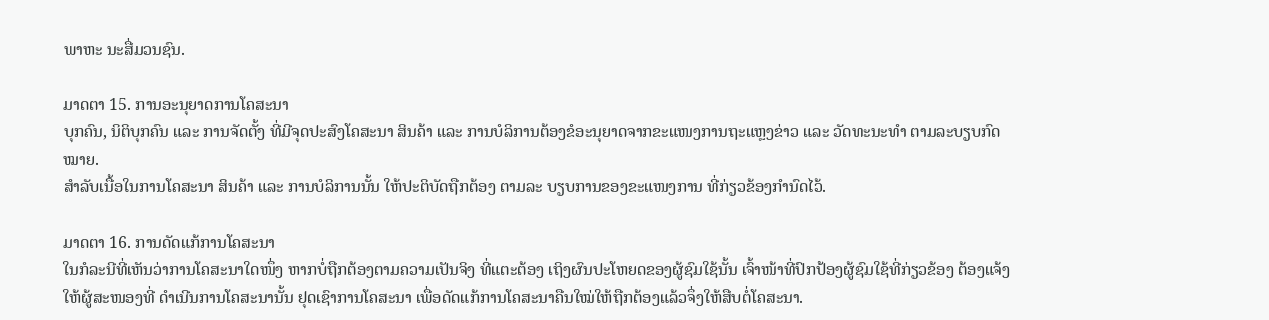ພາຫະ ນະສື່ມວນຊົນ.

ມາດຕາ 15. ການອະນຸຍາດການໂຄສະນາ
ບຸກຄົນ, ນິຕິບຸກຄົນ ແລະ ການຈັດຕັ້ງ ທີ່ມີຈຸດປະສົງໂຄສະນາ ສິນຄ້າ ແລະ ການບໍລິການຕ້ອງຂໍອະນຸຍາດຈາກຂະແໜງການຖະແຫຼງຂ່າວ ແລະ ວັດທະນະທຳ ຕາມລະບຽບກົດໝາຍ.
ສຳລັບເນື້ອໃນການໂຄສະນາ ສິນຄ້າ ແລະ ການບໍລິການນັ້ນ ໃຫ້ປະຕິບັດຖືກຕ້ອງ ຕາມລະ ບຽບການຂອງຂະແໜງການ ທີ່ກ່ຽວຂ້ອງກຳນົດໄວ້.

ມາດຕາ 16. ການດັດແກ້ການໂຄສະນາ
ໃນກໍລະນີທີ່ເຫັນວ່າການໂຄສະນາໃດໜຶ່ງ ຫາກບໍ່ຖືກຕ້ອງຕາມຄວາມເປັນຈິງ ທີ່ແຕະຕ້ອງ ເຖິງຜົນປະໂຫຍດຂອງຜູ້ຊົມໃຊ້ນັ້ນ ເຈົ້າໜ້າທີ່ປົກປ້ອງຜູ້ຊົມໃຊ້ທີ່ກ່ຽວຂ້ອງ ຕ້ອງແຈ້ງໃຫ້ຜູ້ສະໜອງທີ່ ດຳເນີນການໂຄສະນານັ້ນ ຢຸດເຊົາການໂຄສະນາ ເພື່ອດັດແກ້ການໂຄສະນາຄືນໃໝ່ໃຫ້ຖືກຕ້ອງແລ້ວຈຶ່ງໃຫ້ສືບຕໍ່ໂຄສະນາ.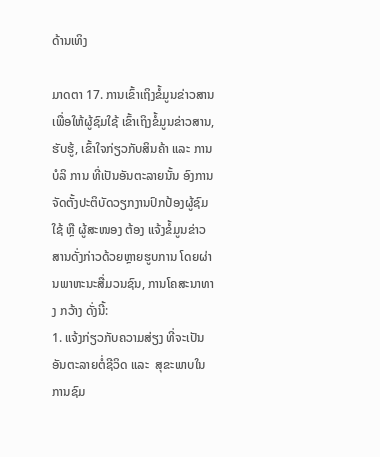ດ້ານເທິງ

ມາດຕາ 17. ການເຂົ້າເຖິງຂໍ້ມູນຂ່າວສານ
ເພື່ອໃຫ້ຜູ້ຊົມໃຊ້ ເຂົ້າເຖິງຂໍ້ມູນຂ່າວສານ, ຮັບຮູ້, ເຂົ້າໃຈກ່ຽວກັບສິນຄ້າ ແລະ ການບໍລິ ການ ທີ່ເປັນອັນຕະລາຍນັ້ນ ອົງການຈັດຕັ້ງປະຕິບັດວຽກງານປົກປ້ອງຜູ້ຊົມໃຊ້ ຫຼື ຜູ້ສະໜອງ ຕ້ອງ ແຈ້ງຂໍ້ມູນຂ່າວສານດັ່ງກ່າວດ້ວຍຫຼາຍຮູບການ ໂດຍຜ່ານພາຫະນະສື່ມວນຊົນ, ການໂຄສະນາທາງ ກວ້າງ ດັ່ງນີ້:
1. ແຈ້ງກ່ຽວກັບຄວາມສ່ຽງ ທີ່ຈະເປັນອັນຕະລາຍຕໍ່ຊີວິດ ແລະ  ສຸຂະພາບໃນການຊົມ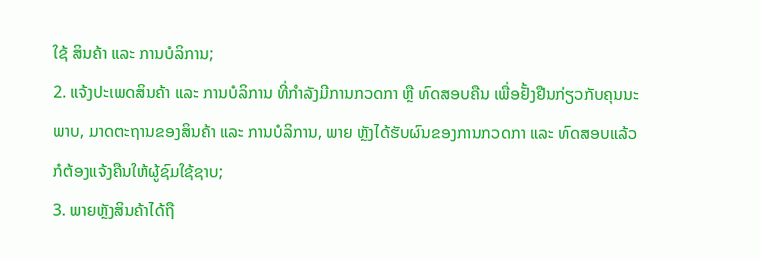ໃຊ້ ສິນຄ້າ ແລະ ການບໍລິການ;
2. ແຈ້ງປະເພດສິນຄ້າ ແລະ ການບໍລິການ ທີ່ກຳລັງມີການກວດກາ ຫຼື ທົດສອບຄືນ ເພື່ອຢັ້ງຢືນກ່ຽວກັບຄຸນນະພາບ, ມາດຕະຖານຂອງສິນຄ້າ ແລະ ການບໍລິການ, ພາຍ ຫຼັງໄດ້ຮັບຜົນຂອງການກວດກາ ແລະ ທົດສອບແລ້ວ ກໍຕ້ອງແຈ້ງຄືນໃຫ້ຜູ້ຊົມໃຊ້ຊາບ;
3. ພາຍຫຼັງສິນຄ້າໄດ້ຖື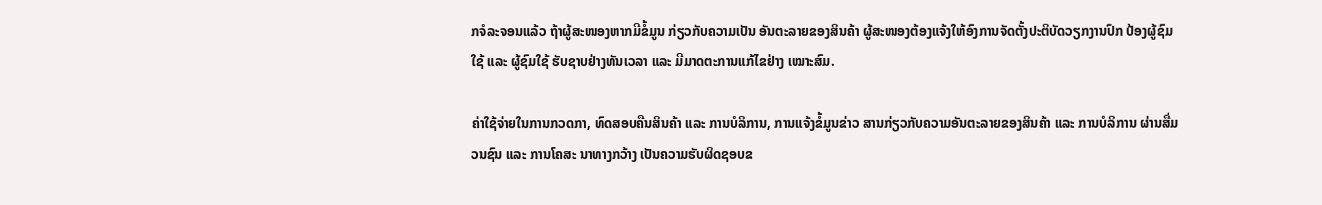ກຈໍລະຈອນແລ້ວ ຖ້າຜູ້ສະໜອງຫາກມີຂໍ້ມູນ ກ່ຽວກັບຄວາມເປັນ ອັນຕະລາຍຂອງສິນຄ້າ ຜູ້ສະໜອງຕ້ອງແຈ້ງໃຫ້ອົງການຈັດຕັ້ງປະຕິບັດວຽກງານປົກ ປ້ອງຜູ້ຊົມໃຊ້ ແລະ ຜູ້ຊົມໃຊ້ ຮັບຊາບຢ່າງທັນເວລາ ແລະ ມີມາດຕະການແກ້ໄຂຢ່າງ ເໝາະສົມ.

ຄ່າໃຊ້ຈ່າຍໃນການກວດກາ, ທົດສອບຄືນສິນຄ້າ ແລະ ການບໍລິການ, ການແຈ້ງຂໍ້ມູນຂ່າວ ສານກ່ຽວກັບຄວາມອັນຕະລາຍຂອງສິນຄ້າ ແລະ ການບໍລິການ ຜ່ານສື່ມວນຊົນ ແລະ ການໂຄສະ ນາທາງກວ້າງ ເປັນຄວາມຮັບຜິດຊອບຂ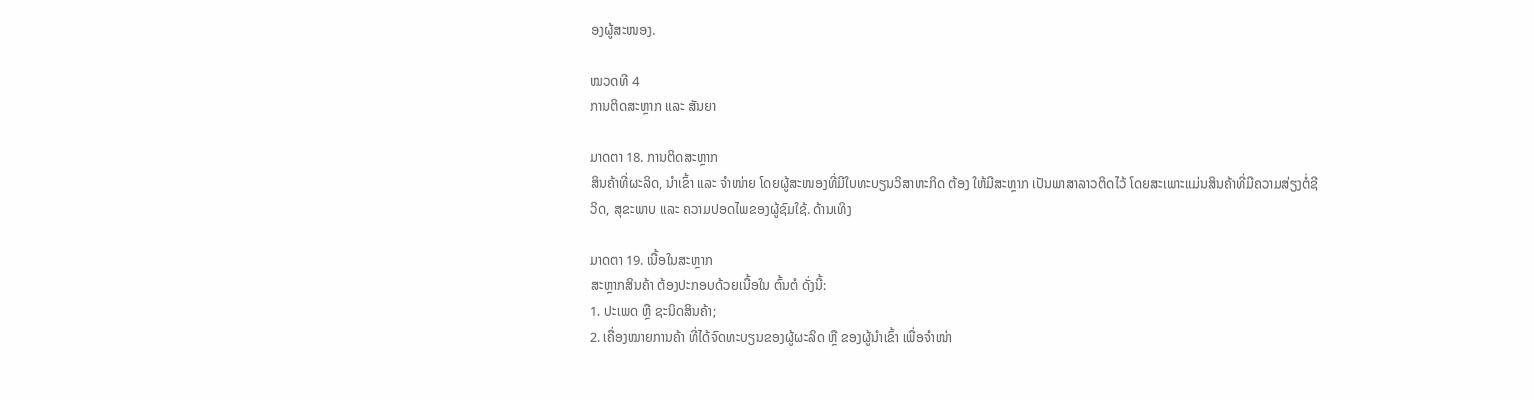ອງຜູ້ສະໜອງ.

ໝວດທີ 4
ການຕິດສະຫຼາກ ແລະ ສັນຍາ

ມາດຕາ 18. ການຕິດສະຫຼາກ
ສິນຄ້າທີ່ຜະລິດ, ນຳເຂົ້າ ແລະ ຈຳໜ່າຍ ໂດຍຜູ້ສະໜອງທີ່ມີໃບທະບຽນວິສາຫະກິດ ຕ້ອງ ໃຫ້ມີສະຫຼາກ ເປັນພາສາລາວຕິດໄວ້ ໂດຍສະເພາະແມ່ນສິນຄ້າທີ່ມີຄວາມສ່ຽງຕໍ່ຊີວິດ, ສຸຂະພາບ ແລະ ຄວາມປອດໄພຂອງຜູ້ຊົມໃຊ້. ດ້ານເທິງ

ມາດຕາ 19. ເນື້ອໃນສະຫຼາກ
ສະຫຼາກສິນຄ້າ ຕ້ອງປະກອບດ້ວຍເນື້ອໃນ ຕົ້ນຕໍ ດັ່ງນີ້:
1. ປະເພດ ຫຼື ຊະນິດສິນຄ້າ;
2. ເຄື່ອງໝາຍການຄ້າ ທີ່ໄດ້ຈົດທະບຽນຂອງຜູ້ຜະລິດ ຫຼື ຂອງຜູ້ນຳເຂົ້າ ເພື່ອຈຳໜ່າ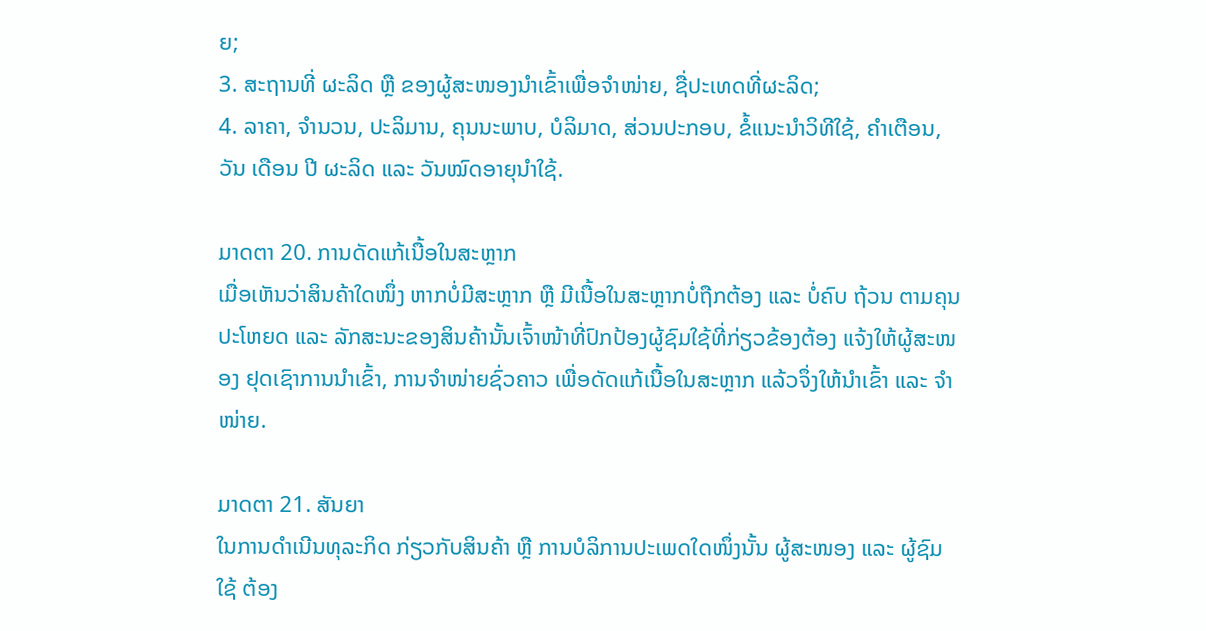ຍ;
3. ສະຖານທີ່ ຜະລິດ ຫຼື ຂອງຜູ້ສະໜອງນຳເຂົ້າເພື່ອຈຳໜ່າຍ, ຊື່ປະເທດທີ່ຜະລິດ;
4. ລາຄາ, ຈຳນວນ, ປະລິມານ, ຄຸນນະພາບ, ບໍລິມາດ, ສ່ວນປະກອບ, ຂໍ້ແນະນຳວິທີໃຊ້, ຄຳເຕືອນ, ວັນ ເດືອນ ປີ ຜະລິດ ແລະ ວັນໝົດອາຍຸນຳໃຊ້.

ມາດຕາ 20. ການດັດແກ້ເນື້ອໃນສະຫຼາກ
ເມື່ອເຫັນວ່າສິນຄ້າໃດໜຶ່ງ ຫາກບໍ່ມີສະຫຼາກ ຫຼື ມີເນື້ອໃນສະຫຼາກບໍ່ຖືກຕ້ອງ ແລະ ບໍ່ຄົບ ຖ້ວນ ຕາມຄຸນປະໂຫຍດ ແລະ ລັກສະນະຂອງສິນຄ້ານັ້ນເຈົ້າໜ້າທີ່ປົກປ້ອງຜູ້ຊົມໃຊ້ທີ່ກ່ຽວຂ້ອງຕ້ອງ ແຈ້ງໃຫ້ຜູ້ສະໜອງ ຢຸດເຊົາການນຳເຂົ້າ, ການຈຳໜ່າຍຊົ່ວຄາວ ເພື່ອດັດແກ້ເນື້ອໃນສະຫຼາກ ແລ້ວຈຶ່ງໃຫ້ນຳເຂົ້າ ແລະ ຈຳໜ່າຍ.

ມາດຕາ 21. ສັນຍາ
ໃນການດຳເນີນທຸລະກິດ ກ່ຽວກັບສິນຄ້າ ຫຼື ການບໍລິການປະເພດໃດໜຶ່ງນັ້ນ ຜູ້ສະໜອງ ແລະ ຜູ້ຊົມໃຊ້ ຕ້ອງ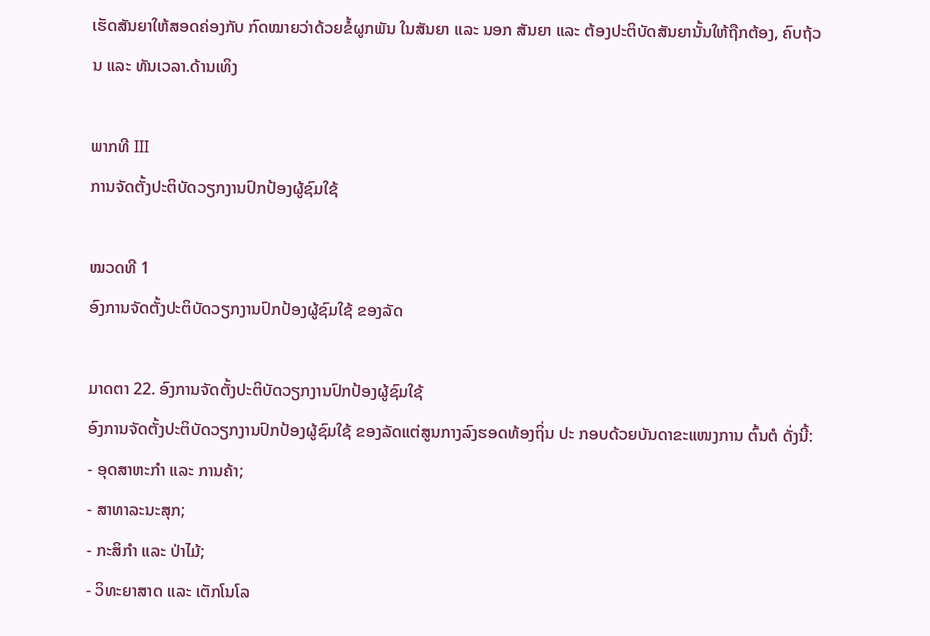ເຮັດສັນຍາໃຫ້ສອດຄ່ອງກັບ ກົດໝາຍວ່າດ້ວຍຂໍ້ຜູກພັນ ໃນສັນຍາ ແລະ ນອກ ສັນຍາ ແລະ ຕ້ອງປະຕິບັດສັນຍານັ້ນໃຫ້ຖືກຕ້ອງ, ຄົບຖ້ວນ ແລະ ທັນເວລາ.ດ້ານເທິງ

ພາກທີ III
ການຈັດຕັ້ງປະຕິບັດວຽກງານປົກປ້ອງຜູ້ຊົມໃຊ້

ໝວດທີ 1
ອົງການຈັດຕັ້ງປະຕິບັດວຽກງານປົກປ້ອງຜູ້ຊົມໃຊ້ ຂອງລັດ

ມາດຕາ 22. ອົງການຈັດຕັ້ງປະຕິບັດວຽກງານປົກປ້ອງຜູ້ຊົມໃຊ້
ອົງການຈັດຕັ້ງປະຕິບັດວຽກງານປົກປ້ອງຜູ້ຊົມໃຊ້ ຂອງລັດແຕ່ສູນກາງລົງຮອດທ້ອງຖິ່ນ ປະ ກອບດ້ວຍບັນດາຂະແໜງການ ຕົ້ນຕໍ ດັ່ງນີ້:
- ອຸດສາຫະກຳ ແລະ ການຄ້າ;
- ສາທາລະນະສຸກ;
- ກະສິກຳ ແລະ ປ່າໄມ້;
- ວິທະຍາສາດ ແລະ ເຕັກໂນໂລ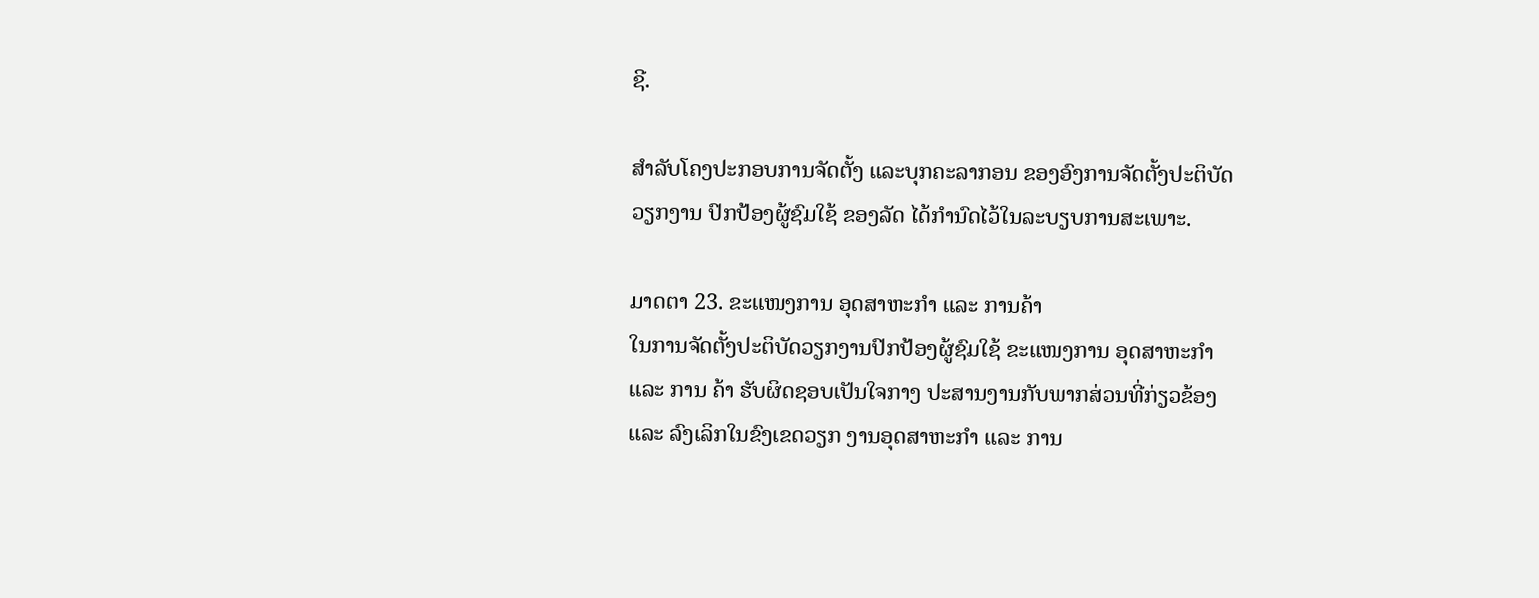ຊີ.

ສຳລັບໂຄງປະກອບການຈັດຕັ້ງ ແລະບຸກຄະລາກອນ ຂອງອົງການຈັດຕັ້ງປະຕິບັດວຽກງານ ປົກປ້ອງຜູ້ຊົມໃຊ້ ຂອງລັດ ໄດ້ກຳນົດໄວ້ໃນລະບຽບການສະເພາະ.

ມາດຕາ 23. ຂະແໜງການ ອຸດສາຫະກຳ ແລະ ການຄ້າ
ໃນການຈັດຕັ້ງປະຕິບັດວຽກງານປົກປ້ອງຜູ້ຊົມໃຊ້ ຂະແໜງການ ອຸດສາຫະກຳ ແລະ ການ ຄ້າ ຮັບຜິດຊອບເປັນໃຈກາງ ປະສານງານກັບພາກສ່ວນທີ່ກ່ຽວຂ້ອງ ແລະ ລົງເລິກໃນຂົງເຂດວຽກ ງານອຸດສາຫະກຳ ແລະ ການ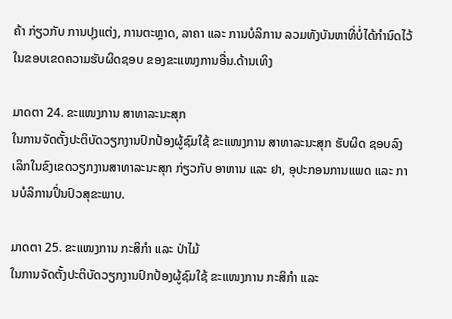ຄ້າ ກ່ຽວກັບ ການປຸງແຕ່ງ, ການຕະຫຼາດ, ລາຄາ ແລະ ການບໍລິການ ລວມທັງບັນຫາທີ່ບໍ່ໄດ້ກຳນົດໄວ້ ໃນຂອບເຂດຄວາມຮັບຜິດຊອບ ຂອງຂະແໜງການອື່ນ.ດ້ານເທິງ

ມາດຕາ 24. ຂະແໜງການ ສາທາລະນະສຸກ
ໃນການຈັດຕັ້ງປະຕິບັດວຽກງານປົກປ້ອງຜູ້ຊົມໃຊ້ ຂະແໜງການ ສາທາລະນະສຸກ ຮັບຜິດ ຊອບລົງເລິກໃນຂົງເຂດວຽກງານສາທາລະນະສຸກ ກ່ຽວກັບ ອາຫານ ແລະ ຢາ, ອຸປະກອນການແພດ ແລະ ການບໍລິການປິ່ນປົວສຸຂະພາບ.

ມາດຕາ 25. ຂະແໜງການ ກະສິກຳ ແລະ ປ່າໄມ້
ໃນການຈັດຕັ້ງປະຕິບັດວຽກງານປົກປ້ອງຜູ້ຊົມໃຊ້ ຂະແໜງການ ກະສິກຳ ແລະ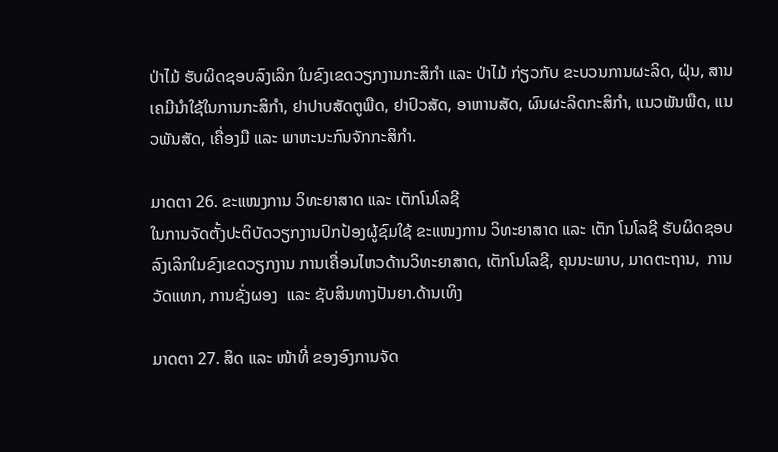ປ່າໄມ້ ຮັບຜິດຊອບລົງເລິກ ໃນຂົງເຂດວຽກງານກະສິກຳ ແລະ ປ່າໄມ້ ກ່ຽວກັບ ຂະບວນການຜະລິດ, ຝຸ່ນ, ສານເຄມີນຳໃຊ້ໃນການກະສິກຳ, ຢາປາບສັດຕູພືດ, ຢາປົວສັດ, ອາຫານສັດ, ຜົນຜະລິດກະສິກຳ, ແນວພັນພືດ, ແນວພັນສັດ, ເຄື່ອງມື ແລະ ພາຫະນະກົນຈັກກະສິກຳ.

ມາດຕາ 26. ຂະແໜງການ ວິທະຍາສາດ ແລະ ເຕັກໂນໂລຊີ
ໃນການຈັດຕັ້ງປະຕິບັດວຽກງານປົກປ້ອງຜູ້ຊົມໃຊ້ ຂະແໜງການ ວິທະຍາສາດ ແລະ ເຕັກ ໂນໂລຊີ ຮັບຜິດຊອບລົງເລິກໃນຂົງເຂດວຽກງານ ການເຄື່ອນໄຫວດ້ານວິທະຍາສາດ, ເຕັກໂນໂລຊີ, ຄຸນນະພາບ, ມາດຕະຖານ,  ການວັດແທກ, ການຊັ່ງຜອງ  ແລະ ຊັບສິນທາງປັນຍາ.ດ້ານເທິງ

ມາດຕາ 27. ສິດ ແລະ ໜ້າທີ່ ຂອງອົງການຈັດ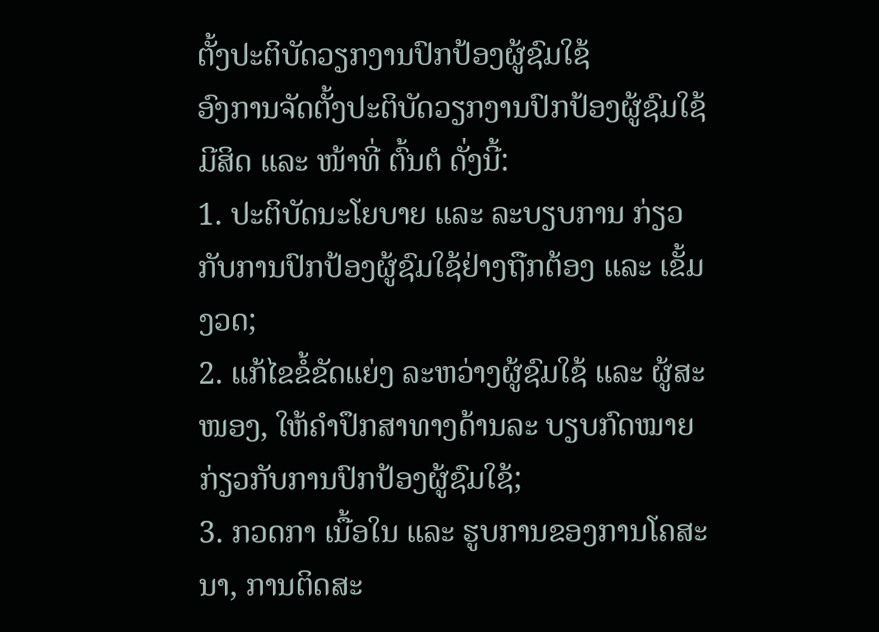ຕັ້ງປະຕິບັດວຽກງານປົກປ້ອງຜູ້ຊົມໃຊ້
ອົງການຈັດຕັ້ງປະຕິບັດວຽກງານປົກປ້ອງຜູ້ຊົມໃຊ້ ມີສິດ ແລະ ໜ້າທີ່ ຕົ້ນຕໍ ດັ່ງນີ້:
1. ປະຕິບັດນະໂຍບາຍ ແລະ ລະບຽບການ ກ່ຽວກັບການປົກປ້ອງຜູ້ຊົມໃຊ້ຢ່າງຖືກຕ້ອງ ແລະ ເຂັ້ມງວດ;
2. ແກ້ໄຂຂໍ້ຂັດແຍ່ງ ລະຫວ່າງຜູ້ຊົມໃຊ້ ແລະ ຜູ້ສະໜອງ, ໃຫ້ຄຳປຶກສາທາງດ້ານລະ ບຽບກົດໝາຍ ກ່ຽວກັບການປົກປ້ອງຜູ້ຊົມໃຊ້;
3. ກວດກາ ເນື້ອໃນ ແລະ ຮູບການຂອງການໂຄສະນາ, ການຕິດສະ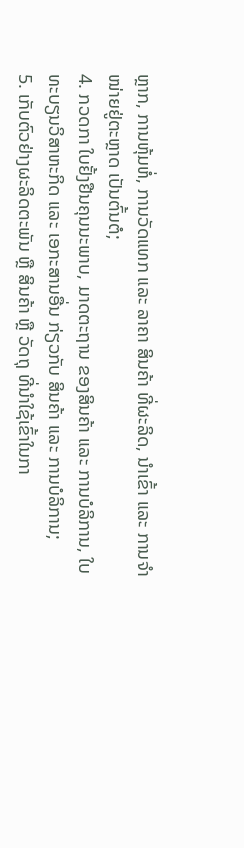ຫຼາກ, ການຫຸ້ມຫໍ່, ການວັດແທກ ແລະ ລາຄາ ສິນຄ້າ ທີ່ຜະລິດ, ນຳເຂົ້າ ແລະ ການຈຳໜ່າຍຢູ່ຕະຫຼາດ ເປັນຕົ້ນຕໍ;
4. ກວດກາ ໃບຢັ້ງຢືນຄຸນນະພາບ, ມາດຕະຖານ ຂອງສິນຄ້າ ແລະ ການບໍລິການ, ໃບ ທະບຽນວິສາຫະກິດ ແລະ ເອກະສານອື່ນ ກ່ຽວກັບ ສິນຄ້າ ແລະ ການບໍລິການ;
5. ເກັບຕົວຢ່າງຜະລິດຕະພັນ ຫຼື ສິນຄ້າ ຫຼື ວັດຖຸ ທີ່ນຳໃຊ້ເຂົ້າໃນກາ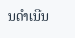ນດຳເນີນ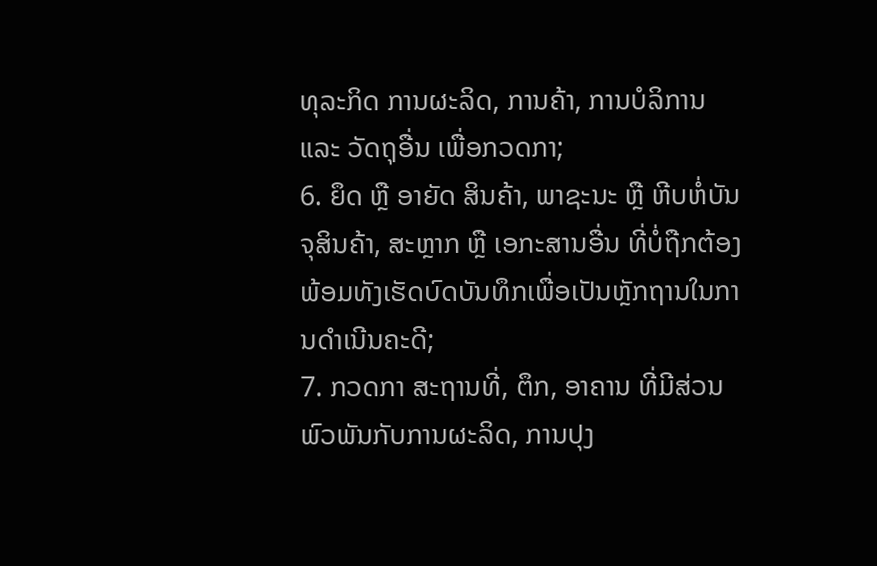ທຸລະກິດ ການຜະລິດ, ການຄ້າ, ການບໍລິການ ແລະ ວັດຖຸອື່ນ ເພື່ອກວດກາ;
6. ຍຶດ ຫຼື ອາຍັດ ສິນຄ້າ, ພາຊະນະ ຫຼື ຫີບຫໍ່ບັນຈຸສິນຄ້າ, ສະຫຼາກ ຫຼື ເອກະສານອື່ນ ທີ່ບໍ່ຖືກຕ້ອງ ພ້ອມທັງເຮັດບົດບັນທຶກເພື່ອເປັນຫຼັກຖານໃນການດຳເນີນຄະດີ;
7. ກວດກາ ສະຖານທີ່, ຕຶກ, ອາຄານ ທີ່ມີສ່ວນພົວພັນກັບການຜະລິດ, ການປຸງ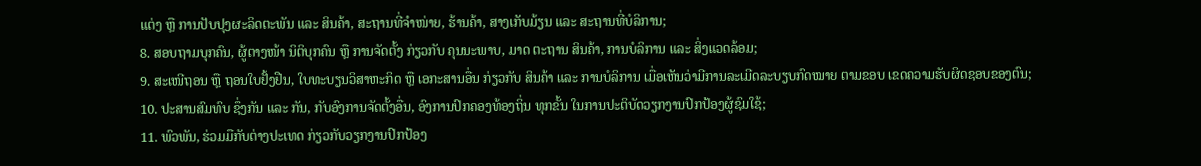ແຕ່ງ ຫຼື ການປັບປຸງຜະລິດຕະພັນ ແລະ ສິນຄ້າ, ສະຖານທີ່ຈຳໜ່າຍ, ຮ້ານຄ້າ, ສາງເກັບມ້ຽນ ແລະ ສະຖານທີ່ບໍລິການ;
8. ສອບຖາມບຸກຄົນ, ຜູ້ຕາງໜ້າ ນິຕິບຸກຄົນ ຫຼື ການຈັດຕັ້ງ ກ່ຽວກັບ ຄຸນນະພາບ, ມາດ ຕະຖານ ສິນຄ້າ, ການບໍລິການ ແລະ ສິ່ງແວດລ້ອມ;
9. ສະເໜີຖອນ ຫຼື ຖອນໃບຢັ້ງຢືນ, ໃບທະບຽນວິສາຫະກິດ ຫຼື ເອກະສານອື່ນ ກ່ຽວກັບ ສິນຄ້າ ແລະ ການບໍລິການ ເມື່ອເຫັນວ່າມີການລະເມີດລະບຽບກົດໝາຍ ຕາມຂອບ ເຂດຄວາມຮັບຜິດຊອບຂອງຕົນ;
10. ປະສານສົມທົບ ຊຶ່ງກັນ ແລະ ກັນ, ກັບອົງການຈັດຕັ້ງອື່ນ, ອົງການປົກຄອງທ້ອງຖິ່ນ ທຸກຂັ້ນ ໃນການປະຕິບັດວຽກງານປົກປ້ອງຜູ້ຊົມໃຊ້;
11. ພົວພັນ, ຮ່ວມມືກັບຕ່າງປະເທດ ກ່ຽວກັບວຽກງານປົກປ້ອງ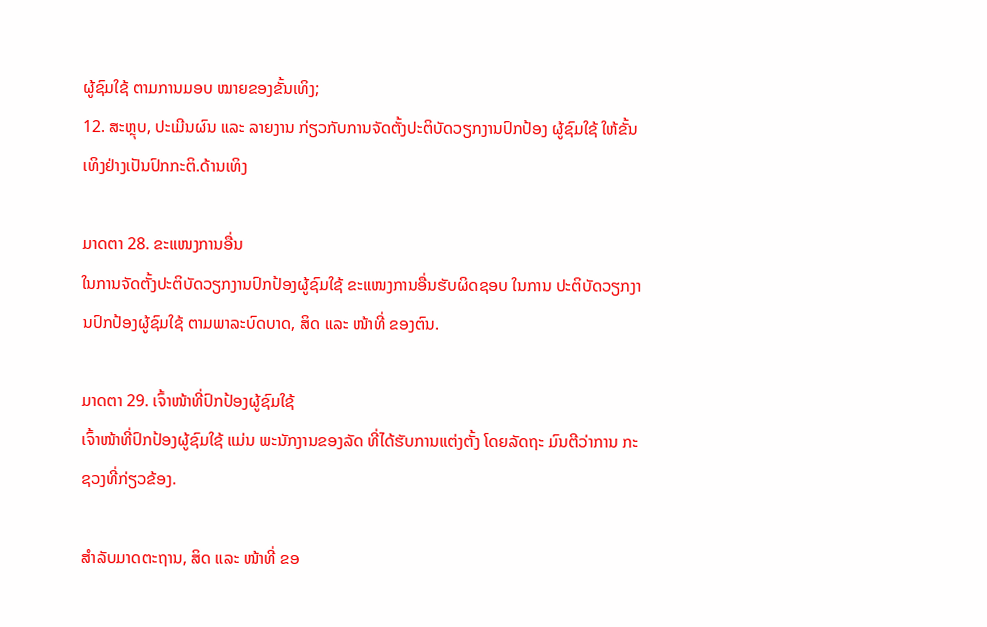ຜູ້ຊົມໃຊ້ ຕາມການມອບ ໝາຍຂອງຂັ້ນເທິງ;
12. ສະຫຼຸບ, ປະເມີນຜົນ ແລະ ລາຍງານ ກ່ຽວກັບການຈັດຕັ້ງປະຕິບັດວຽກງານປົກປ້ອງ ຜູ້ຊົມໃຊ້ ໃຫ້ຂັ້ນເທິງຢ່າງເປັນປົກກະຕິ.ດ້ານເທິງ

ມາດຕາ 28. ຂະແໜງການອື່ນ
ໃນການຈັດຕັ້ງປະຕິບັດວຽກງານປົກປ້ອງຜູ້ຊົມໃຊ້ ຂະແໜງການອື່ນຮັບຜິດຊອບ ໃນການ ປະຕິບັດວຽກງານປົກປ້ອງຜູ້ຊົມໃຊ້ ຕາມພາລະບົດບາດ, ສິດ ແລະ ໜ້າທີ່ ຂອງຕົນ.

ມາດຕາ 29. ເຈົ້າໜ້າທີ່ປົກປ້ອງຜູ້ຊົມໃຊ້
ເຈົ້າໜ້າທີ່ປົກປ້ອງຜູ້ຊົມໃຊ້ ແມ່ນ ພະນັກງານຂອງລັດ ທີ່ໄດ້ຮັບການແຕ່ງຕັ້ງ ໂດຍລັດຖະ ມົນຕີວ່າການ ກະຊວງທີ່ກ່ຽວຂ້ອງ.

ສຳລັບມາດຕະຖານ, ສິດ ແລະ ໜ້າທີ່ ຂອ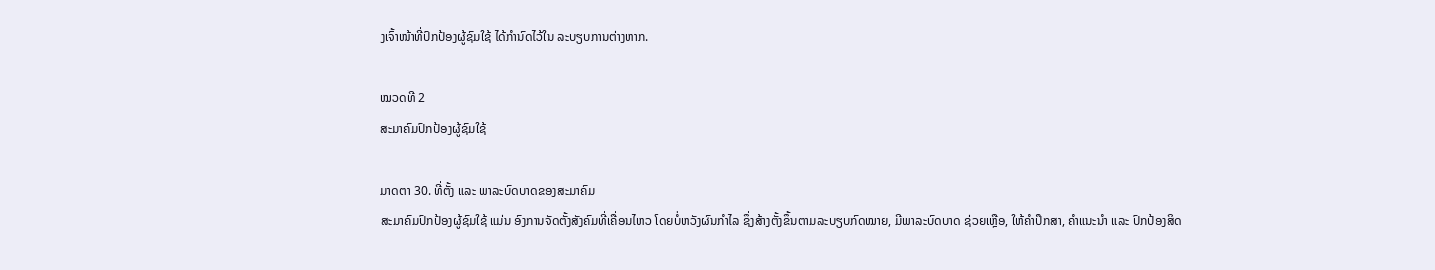ງເຈົ້າໜ້າທີ່ປົກປ້ອງຜູ້ຊົມໃຊ້ ໄດ້ກຳນົດໄວ້ໃນ ລະບຽບການຕ່າງຫາກ.

ໝວດທີ 2
ສະມາຄົມປົກປ້ອງຜູ້ຊົມໃຊ້

ມາດຕາ 30. ທີ່ຕັ້ງ ແລະ ພາລະບົດບາດຂອງສະມາຄົມ
ສະມາຄົມປົກປ້ອງຜູ້ຊົມໃຊ້ ແມ່ນ ອົງການຈັດຕັ້ງສັງຄົມທີ່ເຄື່ອນໄຫວ ໂດຍບໍ່ຫວັງຜົນກຳໄລ ຊຶ່ງສ້າງຕັ້ງຂຶ້ນຕາມລະບຽບກົດໝາຍ, ມີພາລະບົດບາດ ຊ່ວຍເຫຼືອ, ໃຫ້ຄຳປຶກສາ, ຄຳແນະນຳ ແລະ ປົກປ້ອງສິດ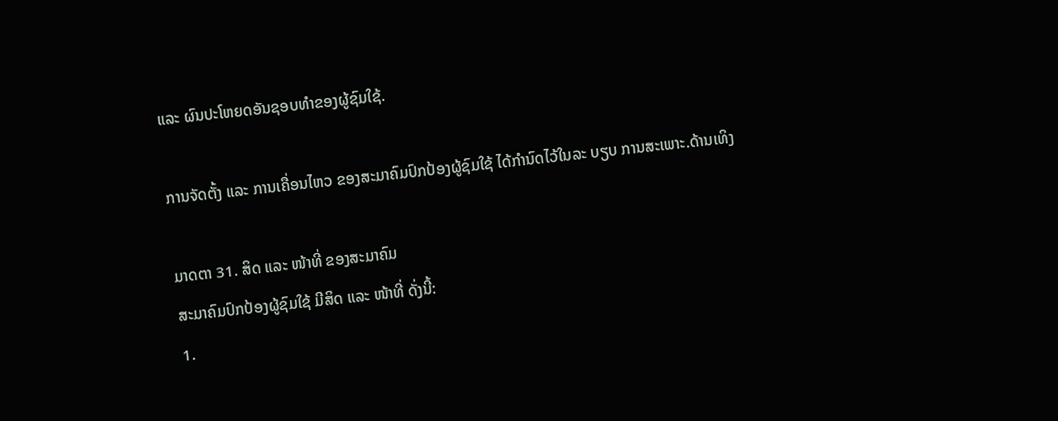ແລະ ຜົນປະໂຫຍດອັນຊອບທຳຂອງຜູ້ຊົມໃຊ້.

ການຈັດຕັ້ງ ແລະ ການເຄື່ອນໄຫວ ຂອງສະມາຄົມປົກປ້ອງຜູ້ຊົມໃຊ້ ໄດ້ກຳນົດໄວ້ໃນລະ ບຽບ ການສະເພາະ.ດ້ານເທິງ

ມາດຕາ 31. ສິດ ແລະ ໜ້າທີ່ ຂອງສະມາຄົມ
ສະມາຄົມປົກປ້ອງຜູ້ຊົມໃຊ້ ມີສິດ ແລະ ໜ້າທີ່ ດັ່ງນີ້:
1.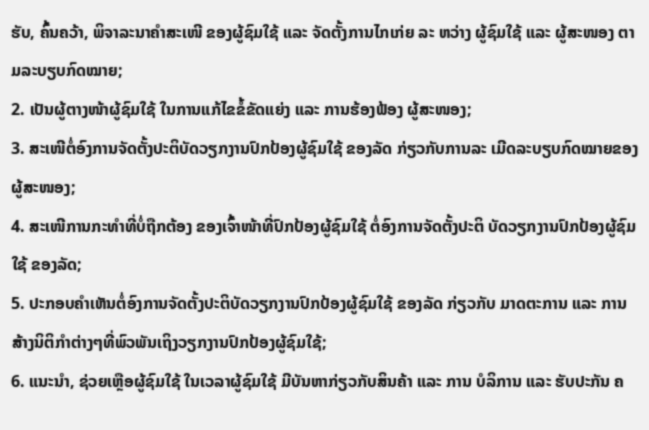ຮັບ, ຄົ້ນຄວ້າ, ພິຈາລະນາຄຳສະເໜີ ຂອງຜູ້ຊົມໃຊ້ ແລະ ຈັດຕັ້ງການໄກເກ່ຍ ລະ ຫວ່າງ ຜູ້ຊົມໃຊ້ ແລະ ຜູ້ສະໜອງ ຕາມລະບຽບກົດໝາຍ;
2. ເປັນຜູ້ຕາງໜ້າຜູ້ຊົມໃຊ້ ໃນການແກ້ໄຂຂໍ້ຂັດແຍ່ງ ແລະ ການຮ້ອງຟ້ອງ ຜູ້ສະໜອງ;
3. ສະເໜີຕໍ່ອົງການຈັດຕັ້ງປະຕິບັດວຽກງານປົກປ້ອງຜູ້ຊົມໃຊ້ ຂອງລັດ ກ່ຽວກັບການລະ ເມີດລະບຽບກົດໝາຍຂອງຜູ້ສະໜອງ;
4. ສະເໜີການກະທຳທີ່ບໍ່ຖືກຕ້ອງ ຂອງເຈົ້າໜ້າທີ່ປົກປ້ອງຜູ້ຊົມໃຊ້ ຕໍ່ອົງການຈັດຕັ້ງປະຕິ ບັດວຽກງານປົກປ້ອງຜູ້ຊົມໃຊ້ ຂອງລັດ;
5. ປະກອບຄຳເຫັນຕໍ່ອົງການຈັດຕັ້ງປະຕິບັດວຽກງານປົກປ້ອງຜູ້ຊົມໃຊ້ ຂອງລັດ ກ່ຽວກັບ ມາດຕະການ ແລະ ການສ້າງນິຕິກຳຕ່າງໆທີ່ພົວພັນເຖິງວຽກງານປົກປ້ອງຜູ້ຊົມໃຊ້;
6. ແນະນຳ, ຊ່ວຍເຫຼືອຜູ້ຊົມໃຊ້ ໃນເວລາຜູ້ຊົມໃຊ້ ມີບັນຫາກ່ຽວກັບສິນຄ້າ ແລະ ການ ບໍລິການ ແລະ ຮັບປະກັນ ຄ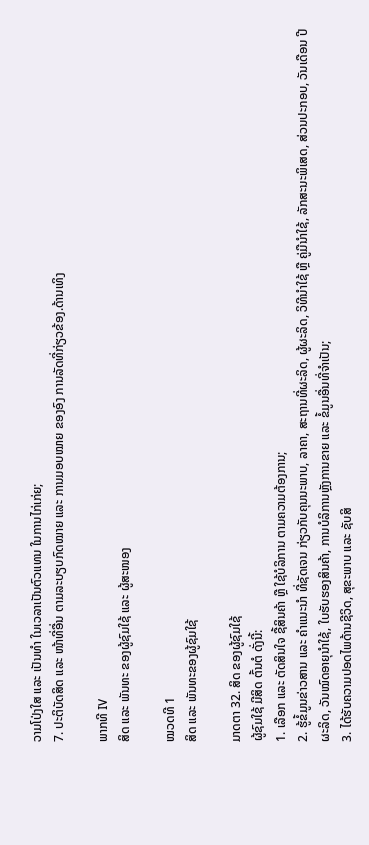ວາມໂປ່ງໃສ ແລະ ເປັນທຳ ໃນເວລາເປັນຕົວແທນ ໃນການໄກ່ເກ່ຍ;
7. ປະຕິບັດສິດ ແລະ ໜ້າທີ່ອື່ນ ຕາມລະບຽບກົດໝາຍ ແລະ ການມອບໝາຍ ຂອງອົງ ການລັດທີ່ກ່ຽວຂ້ອງ.ດ້ານເທິງ

ພາກທີ IV
ສິດ ແລະ ພັນທະ ຂອງຜູ້ຊົມໃຊ້ ແລະ ຜູ້ສະໜອງ

ໝວດທີ 1
ສິດ ແລະ ພັນທະຂອງຜູ້ຊົມໃຊ້

ມາດຕາ 32. ສິດ ຂອງຜູ້ຊົມໃຊ້
ຜູ້ຊົມໃຊ້ ມີສິດ ຕົ້ນຕໍ ດັ່ງນີ້:
1. ເລືອກ ແລະ ຕັດສິນໃຈ ຊື້ສິນຄ້າ ຫຼື ໃຊ້ບໍລິການ ຕາມຄວາມຕ້ອງການ;
2. ຮູ້ຂໍ້ມູນຂ່າວສານ ແລະ ຄຳແນະນຳ ທີ່ຊັດເຈນ ກ່ຽວກັບຄຸນນະພາບ, ລາຄາ, ສະຖານທີ່ຜະລິດ, ຜູ້ຜະລິດ, ວິທີນຳໃຊ້ ຫຼື ຄູ່ມືນຳໃຊ້, ລັກສະນະພິເສດ, ສ່ວນປະກອບ, ວັນເດືອນ ປີ ຜະລິດ, ວັນໝົດອາຍຸນຳໃຊ້, ໃບຮັບຮອງສິນຄ້າ, ການບໍລິການຫຼັງການຂາຍ ແລະ ຂໍ້ມູນອື່ນທີ່ຈຳເປັນ;
3. ໄດ້ຮັບຄວາມປອດໄພດ້ານຊີວິດ, ສຸຂະພາບ ແລະ ຊັບສິ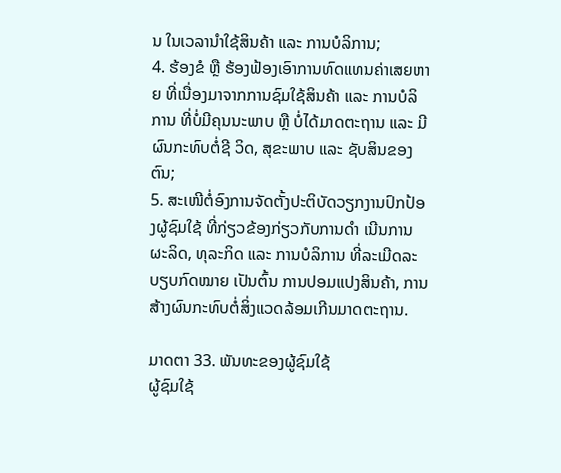ນ ໃນເວລານຳໃຊ້ສິນຄ້າ ແລະ ການບໍລິການ;
4. ຮ້ອງຂໍ ຫຼື ຮ້ອງຟ້ອງເອົາການທົດແທນຄ່າເສຍຫາຍ ທີ່ເນື່ອງມາຈາກການຊົມໃຊ້ສິນຄ້າ ແລະ ການບໍລິການ ທີ່ບໍ່ມີຄຸນນະພາບ ຫຼື ບໍ່ໄດ້ມາດຕະຖານ ແລະ ມີຜົນກະທົບຕໍ່ຊີ ວິດ, ສຸຂະພາບ ແລະ ຊັບສິນຂອງຕົນ;
5. ສະເໜີຕໍ່ອົງການຈັດຕັ້ງປະຕິບັດວຽກງານປົກປ້ອງຜູ້ຊົມໃຊ້ ທີ່ກ່ຽວຂ້ອງກ່ຽວກັບການດຳ ເນີນການຜະລິດ, ທຸລະກິດ ແລະ ການບໍລິການ ທີ່ລະເມີດລະບຽບກົດໝາຍ ເປັນຕົ້ນ ການປອມແປງສິນຄ້າ, ການສ້າງຜົນກະທົບຕໍ່ສິ່ງແວດລ້ອມເກີນມາດຕະຖານ.

ມາດຕາ 33. ພັນທະຂອງຜູ້ຊົມໃຊ້
ຜູ້ຊົມໃຊ້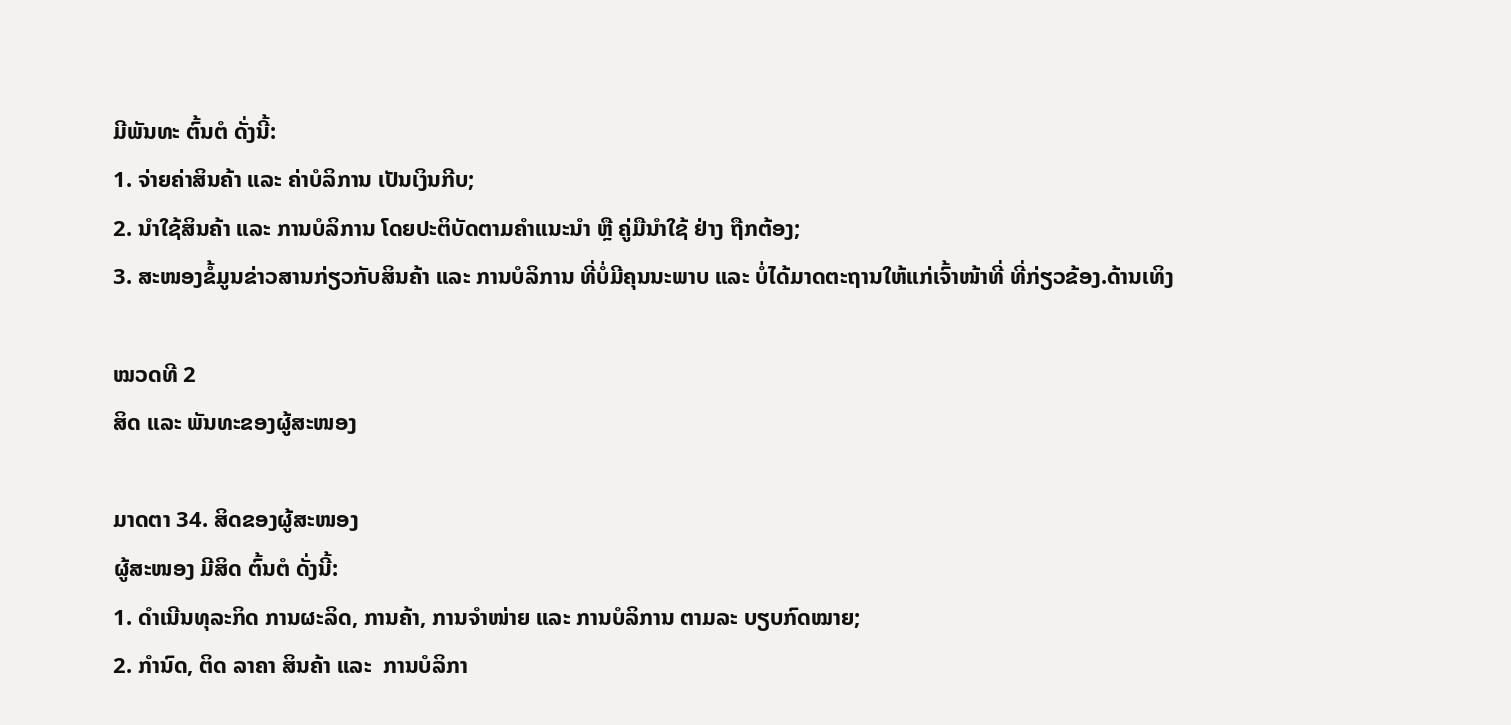ມີພັນທະ ຕົ້ນຕໍ ດັ່ງນີ້:
1. ຈ່າຍຄ່າສິນຄ້າ ແລະ ຄ່າບໍລິການ ເປັນເງິນກີບ;
2. ນຳໃຊ້ສິນຄ້າ ແລະ ການບໍລິການ ໂດຍປະຕິບັດຕາມຄຳແນະນຳ ຫຼື ຄູ່ມືນຳໃຊ້ ຢ່າງ ຖືກຕ້ອງ;
3. ສະໜອງຂໍ້ມູນຂ່າວສານກ່ຽວກັບສິນຄ້າ ແລະ ການບໍລິການ ທີ່ບໍ່ມີຄຸນນະພາບ ແລະ ບໍ່ໄດ້ມາດຕະຖານໃຫ້ແກ່ເຈົ້າໜ້າທີ່ ທີ່ກ່ຽວຂ້ອງ.ດ້ານເທິງ

ໝວດທີ 2
ສິດ ແລະ ພັນທະຂອງຜູ້ສະໜອງ

ມາດຕາ 34. ສິດຂອງຜູ້ສະໜອງ
ຜູ້ສະໜອງ ມີສິດ ຕົ້ນຕໍ ດັ່ງນີ້:
1. ດຳເນີນທຸລະກິດ ການຜະລິດ, ການຄ້າ, ການຈຳໜ່າຍ ແລະ ການບໍລິການ ຕາມລະ ບຽບກົດໝາຍ;
2. ກຳນົດ, ຕິດ ລາຄາ ສິນຄ້າ ແລະ  ການບໍລິກາ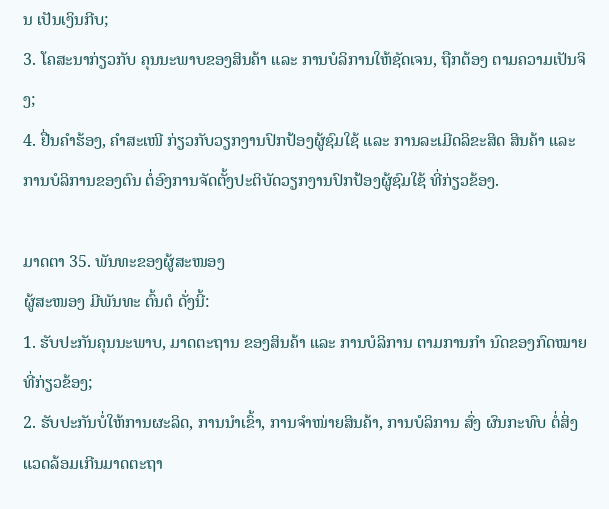ນ ເປັນເງິນກີບ;
3. ໂຄສະນາກ່ຽວກັບ ຄຸນນະພາບຂອງສິນຄ້າ ແລະ ການບໍລິການໃຫ້ຊັດເຈນ, ຖືກຕ້ອງ ຕາມຄວາມເປັນຈິງ;
4. ຢື່ນຄຳຮ້ອງ, ຄຳສະເໜີ ກ່ຽວກັບວຽກງານປົກປ້ອງຜູ້ຊົມໃຊ້ ແລະ ການລະເມີດລິຂະສິດ ສິນຄ້າ ແລະ ການບໍລິການຂອງຕົນ ຕໍ່ອົງການຈັດຕັ້ງປະຕິບັດວຽກງານປົກປ້ອງຜູ້ຊົມໃຊ້ ທີ່ກ່ຽວຂ້ອງ.

ມາດຕາ 35. ພັນທະຂອງຜູ້ສະໜອງ
ຜູ້ສະໜອງ ມີພັນທະ ຕົ້ນຕໍ ດັ່ງນີ້:
1. ຮັບປະກັນຄຸນນະພາບ, ມາດຕະຖານ ຂອງສິນຄ້າ ແລະ ການບໍລິການ ຕາມການກຳ ນົດຂອງກົດໝາຍທີ່ກ່ຽວຂ້ອງ;
2. ຮັບປະກັນບໍ່ໃຫ້ການຜະລິດ, ການນຳເຂົ້າ, ການຈຳໜ່າຍສິນຄ້າ, ການບໍລິການ ສົ່ງ ຜົນກະທົບ ຕໍ່ສິ່ງແວດລ້ອມເກີນມາດຕະຖາ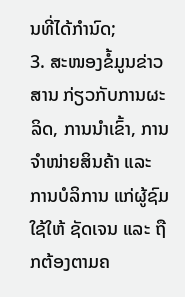ນທີ່ໄດ້ກຳນົດ;
3. ສະໜອງຂໍ້ມູນຂ່າວສານ ກ່ຽວກັບການຜະລິດ, ການນຳເຂົ້າ, ການຈຳໜ່າຍສິນຄ້າ ແລະ ການບໍລິການ ແກ່ຜູ້ຊົມໃຊ້ໃຫ້ ຊັດເຈນ ແລະ ຖືກຕ້ອງຕາມຄ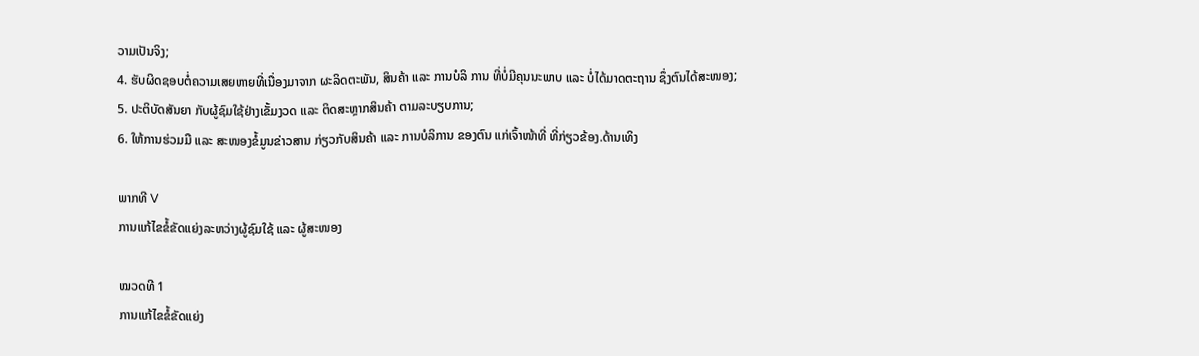ວາມເປັນຈິງ;
4. ຮັບຜິດຊອບຕໍ່ຄວາມເສຍຫາຍທີ່ເນື່ອງມາຈາກ ຜະລິດຕະພັນ, ສິນຄ້າ ແລະ ການບໍລິ ການ ທີ່ບໍ່ມີຄຸນນະພາບ ແລະ ບໍ່ໄດ້ມາດຕະຖານ ຊຶ່ງຕົນໄດ້ສະໜອງ;
5. ປະຕິບັດສັນຍາ ກັບຜູ້ຊົມໃຊ້ຢ່າງເຂັ້ມງວດ ແລະ ຕິດສະຫຼາກສິນຄ້າ ຕາມລະບຽບການ;
6. ໃຫ້ການຮ່ວມມື ແລະ ສະໜອງຂໍ້ມູນຂ່າວສານ ກ່ຽວກັບສິນຄ້າ ແລະ ການບໍລິການ ຂອງຕົນ ແກ່ເຈົ້າໜ້າທີ່ ທີ່ກ່ຽວຂ້ອງ.ດ້ານເທິງ

ພາກທີ V
ການແກ້ໄຂຂໍ້ຂັດແຍ່ງລະຫວ່າງຜູ້ຊົມໃຊ້ ແລະ ຜູ້ສະໜອງ

ໝວດທີ 1
ການແກ້ໄຂຂໍ້ຂັດແຍ່ງ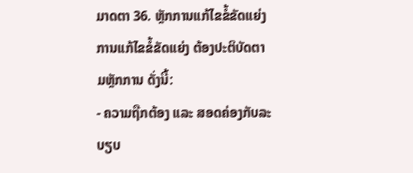ມາດຕາ 36. ຫຼັກການແກ້ໄຂຂໍ້ຂັດແຍ່ງ
ການແກ້ໄຂຂໍ້ຂັດແຍ່ງ ຕ້ອງປະຕິບັດຕາມຫຼັກການ ດັ່ງນີ້:
- ຄວາມຖືກຕ້ອງ ແລະ ສອດຄ່ອງກັບລະບຽບ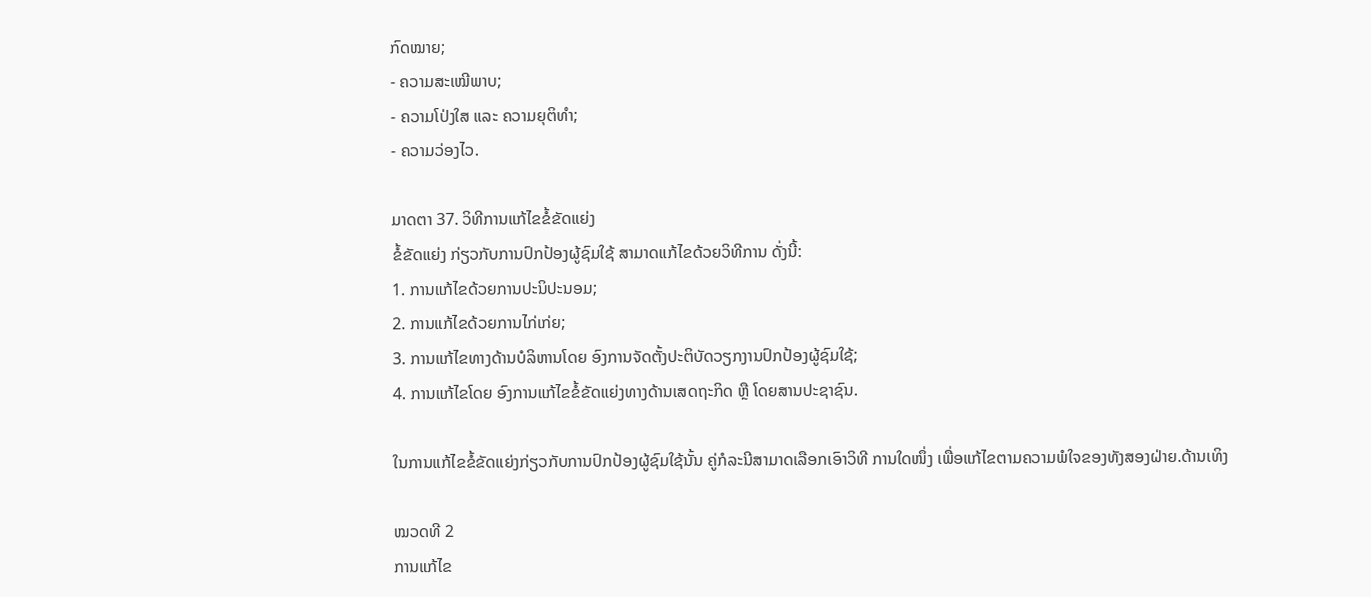ກົດໝາຍ;
- ຄວາມສະເໝີພາບ;
- ຄວາມໂປ່ງໃສ ແລະ ຄວາມຍຸຕິທຳ;
- ຄວາມວ່ອງໄວ.

ມາດຕາ 37. ວິທີການແກ້ໄຂຂໍ້ຂັດແຍ່ງ
ຂໍ້ຂັດແຍ່ງ ກ່ຽວກັບການປົກປ້ອງຜູ້ຊົມໃຊ້ ສາມາດແກ້ໄຂດ້ວຍວິທີການ ດັ່ງນີ້:
1. ການແກ້ໄຂດ້ວຍການປະນິປະນອມ;
2. ການແກ້ໄຂດ້ວຍການໄກ່ເກ່ຍ;
3. ການແກ້ໄຂທາງດ້ານບໍລິຫານໂດຍ ອົງການຈັດຕັ້ງປະຕິບັດວຽກງານປົກປ້ອງຜູ້ຊົມໃຊ້;
4. ການແກ້ໄຂໂດຍ ອົງການແກ້ໄຂຂໍ້ຂັດແຍ່ງທາງດ້ານເສດຖະກິດ ຫຼື ໂດຍສານປະຊາຊົນ.

ໃນການແກ້ໄຂຂໍ້ຂັດແຍ່ງກ່ຽວກັບການປົກປ້ອງຜູ້ຊົມໃຊ້ນັ້ນ ຄູ່ກໍລະນີສາມາດເລືອກເອົາວິທີ ການໃດໜຶ່ງ ເພື່ອແກ້ໄຂຕາມຄວາມພໍໃຈຂອງທັງສອງຝ່າຍ.ດ້ານເທິງ

ໝວດທີ 2
ການແກ້ໄຂ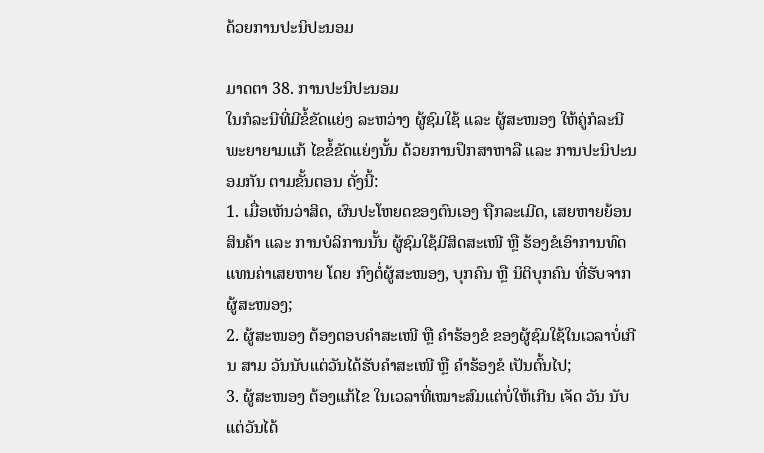ດ້ວຍການປະນິປະນອມ

ມາດຕາ 38. ການປະນິປະນອມ
ໃນກໍລະນີທີ່ມີຂໍ້ຂັດແຍ່ງ ລະຫວ່າງ ຜູ້ຊົມໃຊ້ ແລະ ຜູ້ສະໜອງ ໃຫ້ຄູ່ກໍລະນີ ພະຍາຍາມແກ້ ໄຂຂໍ້ຂັດແຍ່ງນັ້ນ ດ້ວຍການປຶກສາຫາລື ແລະ ການປະນິປະນອມກັນ ຕາມຂັ້ນຕອນ ດັ່ງນີ້:
1. ເມື່ອເຫັນວ່າສິດ, ຜົນປະໂຫຍດຂອງຕົນເອງ ຖືກລະເມີດ, ເສຍຫາຍຍ້ອນສິນຄ້າ ແລະ ການບໍລິການນັ້ນ ຜູ້ຊົມໃຊ້ມີສິດສະເໜີ ຫຼື ຮ້ອງຂໍເອົາການທົດແທນຄ່າເສຍຫາຍ ໂດຍ ກົງຕໍ່ຜູ້ສະໜອງ, ບຸກຄົນ ຫຼື ນິຕິບຸກຄົນ ທີ່ຮັບຈາກຜູ້ສະໜອງ;
2. ຜູ້ສະໜອງ ຕ້ອງຕອບຄຳສະເໜີ ຫຼື ຄຳຮ້ອງຂໍ ຂອງຜູ້ຊົມໃຊ້ໃນເວລາບໍ່ເກີນ ສາມ ວັນນັບແຕ່ວັນໄດ້ຮັບຄຳສະເໜີ ຫຼື ຄຳຮ້ອງຂໍ ເປັນຕົ້ນໄປ;
3. ຜູ້ສະໜອງ ຕ້ອງແກ້ໄຂ ໃນເວລາທີ່ເໝາະສົມແຕ່ບໍ່ໃຫ້ເກີນ ເຈັດ ວັນ ນັບແຕ່ວັນໄດ້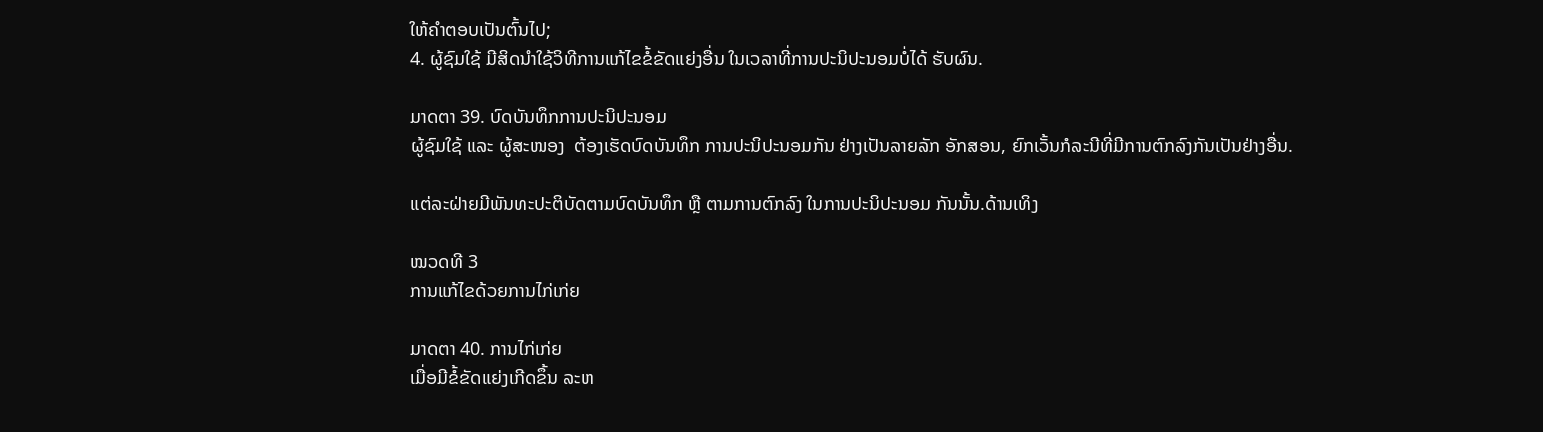ໃຫ້ຄຳຕອບເປັນຕົ້ນໄປ;
4. ຜູ້ຊົມໃຊ້ ມີສິດນຳໃຊ້ວິທີການແກ້ໄຂຂໍ້ຂັດແຍ່ງອື່ນ ໃນເວລາທີ່ການປະນິປະນອມບໍ່ໄດ້ ຮັບຜົນ.

ມາດຕາ 39. ບົດບັນທຶກການປະນິປະນອມ
ຜູ້ຊົມໃຊ້ ແລະ ຜູ້ສະໜອງ  ຕ້ອງເຮັດບົດບັນທຶກ ການປະນິປະນອມກັນ ຢ່າງເປັນລາຍລັກ ອັກສອນ, ຍົກເວັ້ນກໍລະນີທີ່ມີການຕົກລົງກັນເປັນຢ່າງອື່ນ.

ແຕ່ລະຝ່າຍມີພັນທະປະຕິບັດຕາມບົດບັນທຶກ ຫຼື ຕາມການຕົກລົງ ໃນການປະນິປະນອມ ກັນນັ້ນ.ດ້ານເທິງ

ໝວດທີ 3
ການແກ້ໄຂດ້ວຍການໄກ່ເກ່ຍ

ມາດຕາ 40. ການໄກ່ເກ່ຍ
ເມື່ອມີຂໍ້ຂັດແຍ່ງເກີດຂຶ້ນ ລະຫ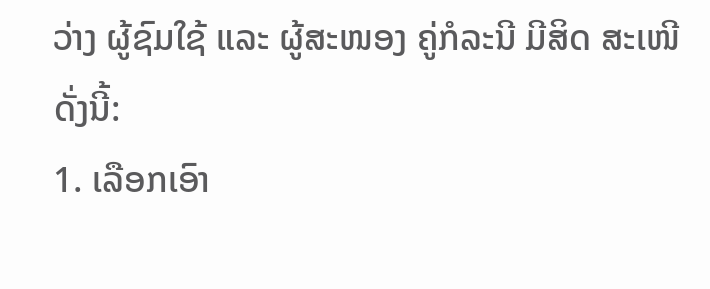ວ່າງ ຜູ້ຊົມໃຊ້ ແລະ ຜູ້ສະໜອງ ຄູ່ກໍລະນີ ມີສິດ ສະເໜີ ດັ່ງນີ້:
1. ເລືອກເອົາ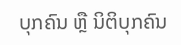ບຸກຄົນ ຫຼື ນິຕິບຸກຄົນ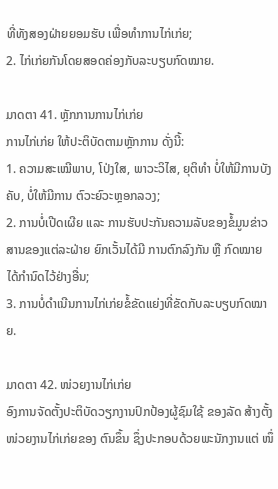ທີ່ທັງສອງຝ່າຍຍອມຮັບ ເພື່ອທຳການໄກ່ເກ່ຍ;
2. ໄກ່ເກ່ຍກັນໂດຍສອດຄ່ອງກັບລະບຽບກົດໝາຍ.

ມາດຕາ 41. ຫຼັກການການໄກ່ເກ່ຍ
ການໄກ່ເກ່ຍ ໃຫ້ປະຕິບັດຕາມຫຼັກການ ດັ່ງນີ້:
1. ຄວາມສະເໝີພາບ, ໂປ່ງໃສ, ພາວະວິໄສ, ຍຸຕິທຳ ບໍ່ໃຫ້ມີການບັງຄັບ, ບໍ່ໃຫ້ມີການ ຕົວະຍົວະຫຼອກລວງ;
2. ການບໍ່ເປີດເຜີຍ ແລະ ການຮັບປະກັນຄວາມລັບຂອງຂໍ້ມູນຂ່າວສານຂອງແຕ່ລະຝ່າຍ ຍົກເວັ້ນໄດ້ມີ ການຕົກລົງກັນ ຫຼື ກົດໝາຍໄດ້ກຳນົດໄວ້ຢ່າງອື່ນ;
3. ການບໍ່ດຳເນີນການໄກ່ເກ່ຍຂໍ້ຂັດແຍ່ງທີ່ຂັດກັບລະບຽບກົດໝາຍ.

ມາດຕາ 42. ໜ່ວຍງານໄກ່ເກ່ຍ
ອົງການຈັດຕັ້ງປະຕິບັດວຽກງານປົກປ້ອງຜູ້ຊົມໃຊ້ ຂອງລັດ ສ້າງຕັ້ງໜ່ວຍງານໄກ່ເກ່ຍຂອງ ຕົນຂຶ້ນ ຊຶ່ງປະກອບດ້ວຍພະນັກງານແຕ່ ໜຶ່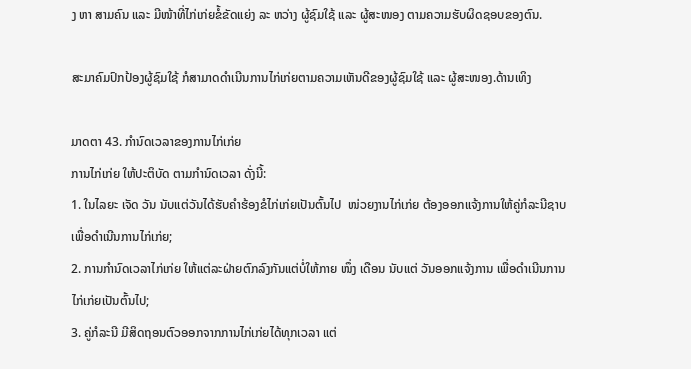ງ ຫາ ສາມຄົນ ແລະ ມີໜ້າທີ່ໄກ່ເກ່ຍຂໍ້ຂັດແຍ່ງ ລະ ຫວ່າງ ຜູ້ຊົມໃຊ້ ແລະ ຜູ້ສະໜອງ ຕາມຄວາມຮັບຜິດຊອບຂອງຕົນ.

ສະມາຄົມປົກປ້ອງຜູ້ຊົມໃຊ້ ກໍສາມາດດຳເນີນການໄກ່ເກ່ຍຕາມຄວາມເຫັນດີຂອງຜູ້ຊົມໃຊ້ ແລະ ຜູ້ສະໜອງ.ດ້ານເທິງ

ມາດຕາ 43. ກຳນົດເວລາຂອງການໄກ່ເກ່ຍ
ການໄກ່ເກ່ຍ ໃຫ້ປະຕິບັດ ຕາມກຳນົດເວລາ ດັ່ງນີ້:
1. ໃນໄລຍະ ເຈັດ ວັນ ນັບແຕ່ວັນໄດ້ຮັບຄຳຮ້ອງຂໍໄກ່ເກ່ຍເປັນຕົ້ນໄປ  ໜ່ວຍງານໄກ່ເກ່ຍ ຕ້ອງອອກແຈ້ງການໃຫ້ຄູ່ກໍລະນີຊາບ ເພື່ອດຳເນີນການໄກ່ເກ່ຍ;
2. ການກຳນົດເວລາໄກ່ເກ່ຍ ໃຫ້ແຕ່ລະຝ່າຍຕົກລົງກັນແຕ່ບ່ໍໃຫ້ກາຍ ໜຶ່ງ ເດືອນ ນັບແຕ່ ວັນອອກແຈ້ງການ ເພື່ອດຳເນີນການໄກ່ເກ່ຍເປັນຕົ້ນໄປ;
3. ຄູ່ກໍລະນີ ມີສິດຖອນຕົວອອກຈາກການໄກ່ເກ່ຍໄດ້ທຸກເວລາ ແຕ່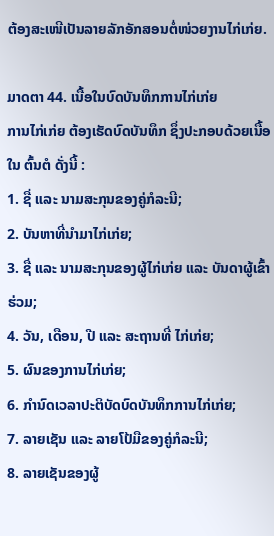ຕ້ອງສະເໜີເປັນລາຍລັກອັກສອນຕໍ່ໜ່ວຍງານໄກ່ເກ່ຍ.

ມາດຕາ 44. ເນື້ອໃນບົດບັນທຶກການໄກ່ເກ່ຍ
ການໄກ່ເກ່ຍ ຕ້ອງເຮັດບົດບັນທຶກ ຊຶ່ງປະກອບດ້ວຍເນື້ອໃນ ຕົ້ນຕໍ ດັ່ງນີ້ :
1. ຊື່ ແລະ ນາມສະກຸນຂອງຄູ່ກໍລະນີ;
2. ບັນຫາທີ່ນຳມາໄກ່ເກ່ຍ;
3. ຊື່ ແລະ ນາມສະກຸນຂອງຜູ້ໄກ່ເກ່ຍ ແລະ ບັນດາຜູ້ເຂົ້າຮ່ວມ;
4. ວັນ, ເດືອນ, ປີ ແລະ ສະຖານທີ່ ໄກ່ເກ່ຍ;
5. ຜົນຂອງການໄກ່ເກ່ຍ;
6. ກຳນົດເວລາປະຕິບັດບົດບັນທຶກການໄກ່ເກ່ຍ;
7. ລາຍເຊັນ ແລະ ລາຍໂປ້ມືຂອງຄູ່ກໍລະນີ;
8. ລາຍເຊັນຂອງຜູ້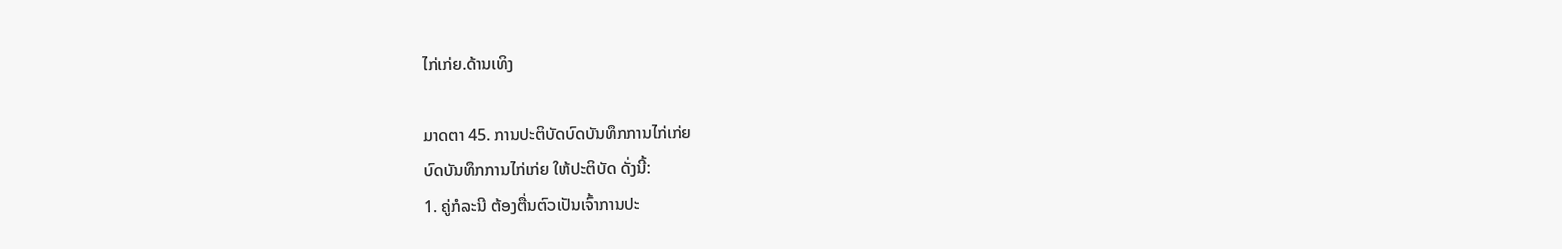ໄກ່ເກ່ຍ.ດ້ານເທິງ

ມາດຕາ 45. ການປະຕິບັດບົດບັນທຶກການໄກ່ເກ່ຍ
ບົດບັນທຶກການໄກ່ເກ່ຍ ໃຫ້ປະຕິບັດ ດັ່ງນີ້:
1. ຄູ່ກໍລະນີ ຕ້ອງຕື່ນຕົວເປັນເຈົ້າການປະ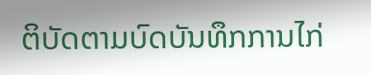ຕິບັດຕາມບົດບັນທຶກການໄກ່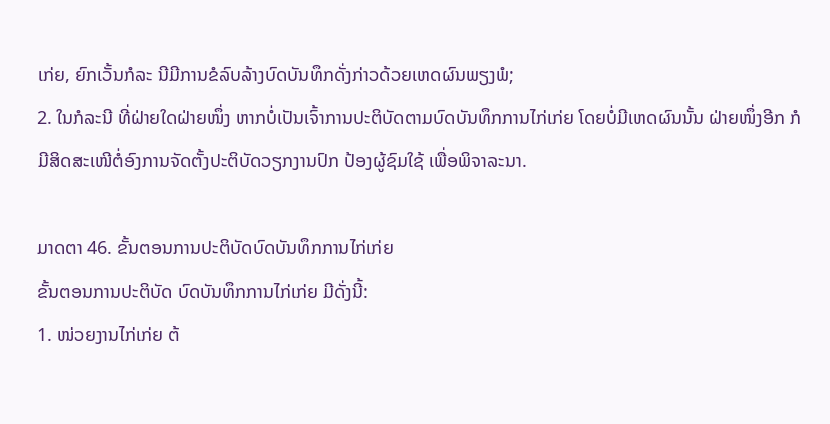ເກ່ຍ, ຍົກເວັ້ນກໍລະ ນີມີການຂໍລົບລ້າງບົດບັນທຶກດັ່ງກ່າວດ້ວຍເຫດຜົນພຽງພໍ;
2. ໃນກໍລະນີ ທີ່ຝ່າຍໃດຝ່າຍໜຶ່ງ ຫາກບ່ໍເປັນເຈົ້າການປະຕິບັດຕາມບົດບັນທຶກການໄກ່ເກ່ຍ ໂດຍບໍ່ມີເຫດຜົນນັ້ນ ຝ່າຍໜຶ່ງອີກ ກໍມີສິດສະເໜີຕໍ່ອົງການຈັດຕັ້ງປະຕິບັດວຽກງານປົກ ປ້ອງຜູ້ຊົມໃຊ້ ເພື່ອພິຈາລະນາ.

ມາດຕາ 46. ຂັ້ນຕອນການປະຕິບັດບົດບັນທຶກການໄກ່ເກ່ຍ
ຂັ້ນຕອນການປະຕິບັດ ບົດບັນທຶກການໄກ່ເກ່ຍ ມີດັ່ງນີ້:
1. ໜ່ວຍງານໄກ່ເກ່ຍ ຕ້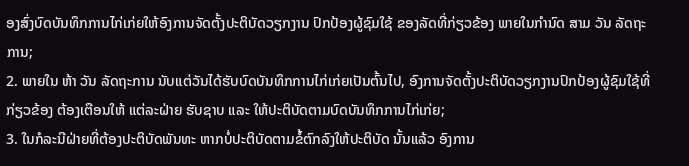ອງສົ່ງບົດບັນທຶກການໄກ່ເກ່ຍໃຫ້ອົງການຈັດຕັ້ງປະຕິບັດວຽກງານ ປົກປ້ອງຜູ້ຊົມໃຊ້ ຂອງລັດທີ່ກ່ຽວຂ້ອງ ພາຍໃນກຳນົດ ສາມ ວັນ ລັດຖະການ;
2. ພາຍໃນ ຫ້າ ວັນ ລັດຖະການ ນັບແຕ່ວັນໄດ້ຮັບບົດບັນທຶກການໄກ່ເກ່ຍເປັນຕົ້ນໄປ, ອົງການຈັດຕັ້ງປະຕິບັດວຽກງານປົກປ້ອງຜູ້ຊົມໃຊ້ທີ່ກ່ຽວຂ້ອງ ຕ້ອງເຕືອນໃຫ້ ແຕ່ລະຝ່າຍ ຮັບຊາບ ແລະ ໃຫ້ປະຕິບັດຕາມບົດບັນທຶກການໄກ່ເກ່ຍ;
3. ໃນກໍລະນີຝ່າຍທີ່ຕ້ອງປະຕິບັດພັນທະ ຫາກບໍ່ປະຕິບັດຕາມຂໍ້ຕົກລົງໃຫ້ປະຕິບັດ ນັ້ນແລ້ວ ອົງການ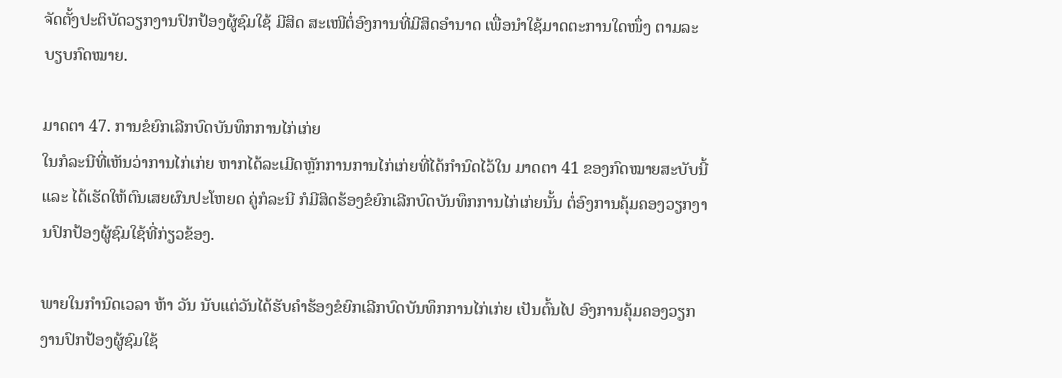ຈັດຕັ້ງປະຕິບັດວຽກງານປົກປ້ອງຜູ້ຊົມໃຊ້ ມີສິດ ສະເໜີຕໍ່ອົງການທີ່ມີສິດອຳນາດ ເພື່ອນຳໃຊ້ມາດຕະການໃດໜຶ່ງ ຕາມລະບຽບກົດໝາຍ.

ມາດຕາ 47. ການຂໍຍົກເລີກບົດບັນທຶກການໄກ່ເກ່ຍ
ໃນກໍລະນີທີ່ເຫັນວ່າການໄກ່ເກ່ຍ ຫາກໄດ້ລະເມີດຫຼັກການການໄກ່ເກ່ຍທີ່ໄດ້ກຳນົດໄວ້ໃນ ມາດຕາ 41 ຂອງກົດໝາຍສະບັບນີ້ ແລະ ໄດ້ເຮັດໃຫ້ຕົນເສຍຜົນປະໂຫຍດ ຄູ່ກໍລະນີ ກໍມີສິດຮ້ອງຂໍຍົກເລີກບົດບັນທຶກການໄກ່ເກ່ຍນັ້ນ ຕໍ່ອົງການຄຸ້ມຄອງວຽກງານປົກປ້ອງຜູ້ຊົມໃຊ້ທີ່ກ່ຽວຂ້ອງ.

ພາຍໃນກຳນົດເວລາ ຫ້າ ວັນ ນັບແຕ່ວັນໄດ້ຮັບຄຳຮ້ອງຂໍຍົກເລີກບົດບັນທຶກການໄກ່ເກ່ຍ ເປັນຕົ້ນໄປ ອົງການຄຸ້ມຄອງວຽກງານປົກປ້ອງຜູ້ຊົມໃຊ້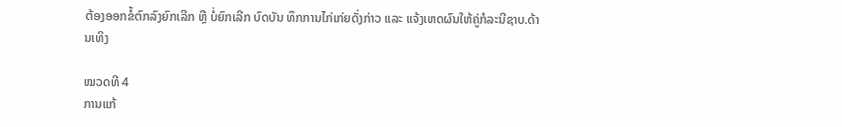ຕ້ອງອອກຂໍ້ຕົກລົງຍົກເລີກ ຫຼື ບໍ່ຍົກເລີກ ບົດບັນ ທຶກການໄກ່ເກ່ຍດັ່ງກ່າວ ແລະ ແຈ້ງເຫດຜົນໃຫ້ຄູ່ກໍລະນີຊາບ.ດ້ານເທິງ

ໝວດທີ 4
ການແກ້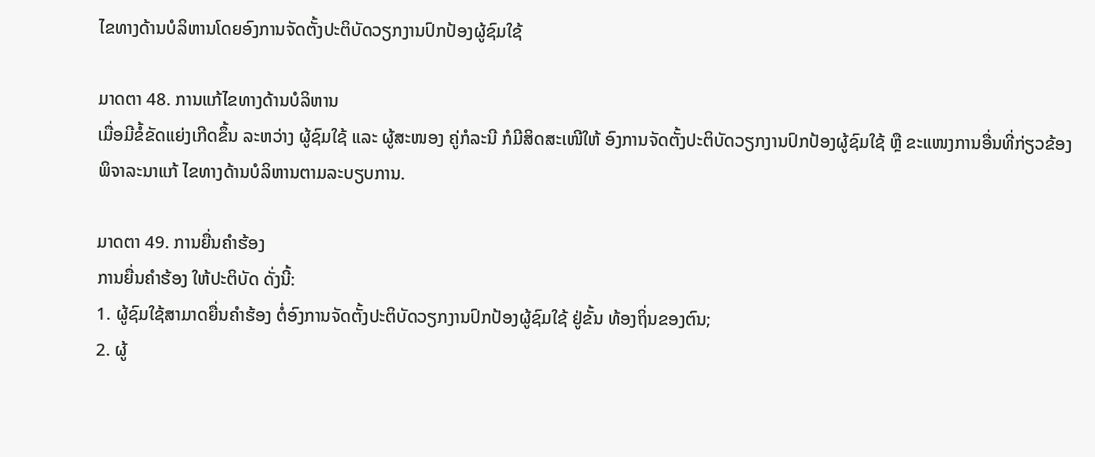ໄຂທາງດ້ານບໍລິຫານໂດຍອົງການຈັດຕັ້ງປະຕິບັດວຽກງານປົກປ້ອງຜູ້ຊົມໃຊ້

ມາດຕາ 48. ການແກ້ໄຂທາງດ້ານບໍລິຫານ
ເມື່ອມີຂໍ້ຂັດແຍ່ງເກີດຂຶ້ນ ລະຫວ່າງ ຜູ້ຊົມໃຊ້ ແລະ ຜູ້ສະໜອງ ຄູ່ກໍລະນີ ກໍມີສິດສະເໜີໃຫ້ ອົງການຈັດຕັ້ງປະຕິບັດວຽກງານປົກປ້ອງຜູ້ຊົມໃຊ້ ຫຼື ຂະແໜງການອື່ນທີ່ກ່ຽວຂ້ອງ ພິຈາລະນາແກ້ ໄຂທາງດ້ານບໍລິຫານຕາມລະບຽບການ.

ມາດຕາ 49. ການຍື່ນຄຳຮ້ອງ
ການຍື່ນຄຳຮ້ອງ ໃຫ້ປະຕິບັດ ດັ່ງນີ້:
1. ຜູ້ຊົມໃຊ້ສາມາດຍື່ນຄຳຮ້ອງ ຕໍ່ອົງການຈັດຕັ້ງປະຕິບັດວຽກງານປົກປ້ອງຜູ້ຊົມໃຊ້ ຢູ່ຂັ້ນ ທ້ອງຖິ່ນຂອງຕົນ;
2. ຜູ້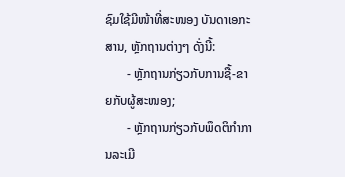ຊົມໃຊ້ມີໜ້າທີ່ສະໜອງ ບັນດາເອກະສານ, ຫຼັກຖານຕ່າງໆ ດັ່ງນີ້:
       - ຫຼັກຖານກ່ຽວກັບການຊື້-ຂາຍກັບຜູ້ສະໜອງ;
       - ຫຼັກຖານກ່ຽວກັບພຶດຕິກຳການລະເມີ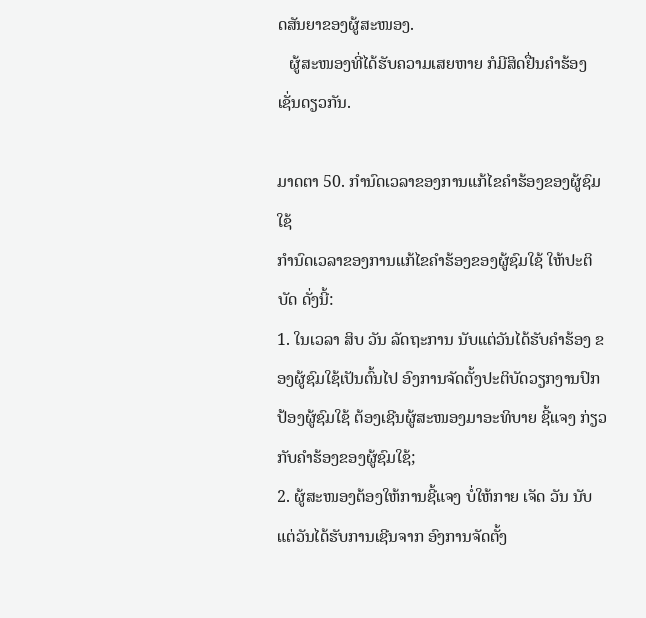ດສັນຍາຂອງຜູ້ສະໜອງ.
   ຜູ້ສະໜອງທີ່ໄດ້ຮັບຄວາມເສຍຫາຍ ກໍມີສິດຢື່ນຄຳຮ້ອງເຊັ່ນດຽວກັນ.

ມາດຕາ 50. ກຳນົດເວລາຂອງການແກ້ໄຂຄຳຮ້ອງຂອງຜູ້ຊົມໃຊ້
ກຳນົດເວລາຂອງການແກ້ໄຂຄຳຮ້ອງຂອງຜູ້ຊົມໃຊ້ ໃຫ້ປະຕິບັດ ດັ່ງນີ້:
1. ໃນເວລາ ສິບ ວັນ ລັດຖະການ ນັບແຕ່ວັນໄດ້ຮັບຄຳຮ້ອງ ຂອງຜູ້ຊົມໃຊ້ເປັນຕົ້ນໄປ ອົງການຈັດຕັ້ງປະຕິບັດວຽກງານປົກປ້ອງຜູ້ຊົມໃຊ້ ຕ້ອງເຊີນຜູ້ສະໜອງມາອະທິບາຍ ຊີ້ແຈງ ກ່ຽວກັບຄຳຮ້ອງຂອງຜູ້ຊົມໃຊ້;
2. ຜູ້ສະໜອງຕ້ອງໃຫ້ການຊີ້ແຈງ ບໍ່ໃຫ້ກາຍ ເຈັດ ວັນ ນັບແຕ່ວັນໄດ້ຮັບການເຊີນຈາກ ອົງການຈັດຕັ້ງ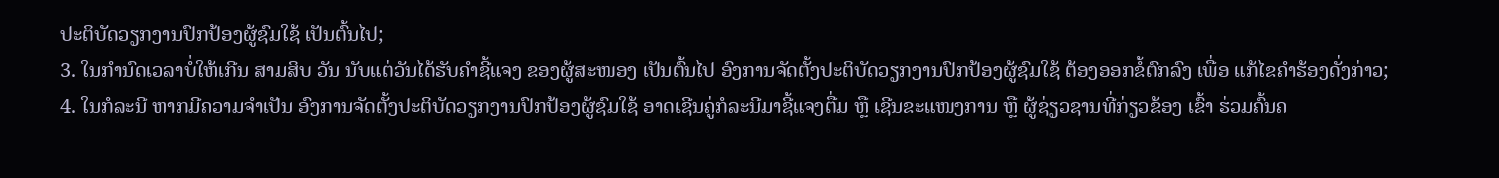ປະຕິບັດວຽກງານປົກປ້ອງຜູ້ຊົມໃຊ້ ເປັນຕົ້ນໄປ;
3. ໃນກຳນົດເວລາບໍ່ໃຫ້ເກີນ ສາມສິບ ວັນ ນັບແຕ່ວັນໄດ້ຮັບຄຳຊີ້ແຈງ ຂອງຜູ້ສະໜອງ ເປັນຕົ້ນໄປ ອົງການຈັດຕັ້ງປະຕິບັດວຽກງານປົກປ້ອງຜູ້ຊົມໃຊ້ ຕ້ອງອອກຂໍ້ຕົກລົງ ເພື່ອ ແກ້ໄຂຄຳຮ້ອງດັ່ງກ່າວ;
4. ໃນກໍລະນີ ຫາກມີຄວາມຈຳເປັນ ອົງການຈັດຕັ້ງປະຕິບັດວຽກງານປົກປ້ອງຜູ້ຊົມໃຊ້ ອາດເຊີນຄູ່ກໍລະນີມາຊີ້ແຈງຕື່ມ ຫຼື ເຊີນຂະແໜງການ ຫຼື ຜູ້ຊ່ຽວຊານທີ່ກ່ຽວຂ້ອງ ເຂົ້າ ຮ່ວມຄົ້ນຄ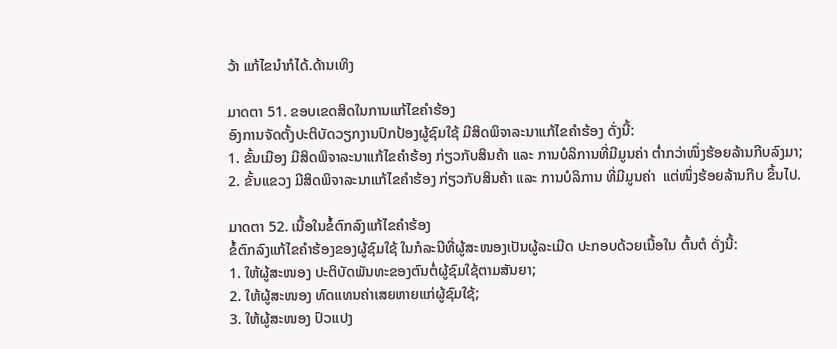ວ້າ ແກ້ໄຂນຳກໍໄດ້.ດ້ານເທິງ

ມາດຕາ 51. ຂອບເຂດສິດໃນການແກ້ໄຂຄຳຮ້ອງ
ອົງການຈັດຕັ້ງປະຕິບັດວຽກງານປົກປ້ອງຜູ້ຊົມໃຊ້ ມີສິດພິຈາລະນາແກ້ໄຂຄຳຮ້ອງ ດັ່ງນີ້:
1. ຂັ້ນເມືອງ ມີສິດພິຈາລະນາແກ້ໄຂຄຳຮ້ອງ ກ່ຽວກັບສິນຄ້າ ແລະ ການບໍລິການທີ່ມີມູນຄ່າ ຕ່ຳກວ່າໜຶ່ງຮ້ອຍລ້ານກີບລົງມາ;
2. ຂັ້ນແຂວງ ມີສິດພິຈາລະນາແກ້ໄຂຄຳຮ້ອງ ກ່ຽວກັບສິນຄ້າ ແລະ ການບໍລິການ ທີ່ມີມູນຄ່າ  ແຕ່ໜຶ່ງຮ້ອຍລ້ານກີບ ຂຶ້ນໄປ.

ມາດຕາ 52. ເນື້ອໃນຂໍ້ຕົກລົງແກ້ໄຂຄຳຮ້ອງ
ຂໍ້ຕົກລົງແກ້ໄຂຄຳຮ້ອງຂອງຜູ້ຊົມໃຊ້ ໃນກໍລະນີທີ່ຜູ້ສະໜອງເປັນຜູ້ລະເມີດ ປະກອບດ້ວຍເນື້ອໃນ ຕົ້ນຕໍ ດັ່ງນີ້:
1. ໃຫ້ຜູ້ສະໜອງ ປະຕິບັດພັນທະຂອງຕົນຕໍ່ຜູ້ຊົມໃຊ້ຕາມສັນຍາ;
2. ໃຫ້ຜູ້ສະໜອງ ທົດແທນຄ່າເສຍຫາຍແກ່ຜູ້ຊົມໃຊ້;
3. ໃຫ້ຜູ້ສະໜອງ ປົວແປງ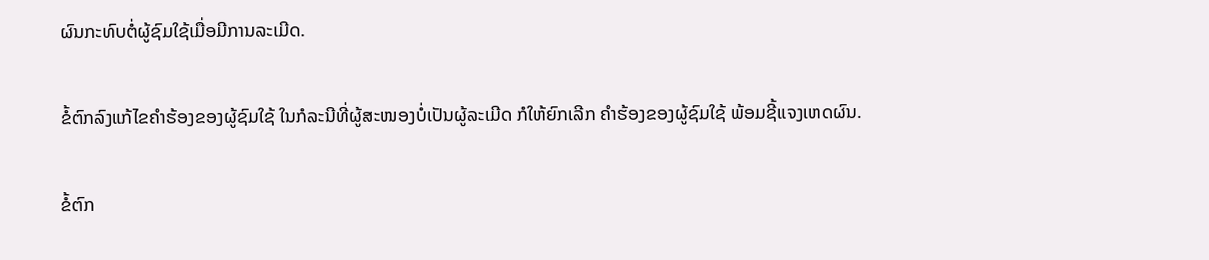ຜົນກະທົບຕໍ່ຜູ້ຊົມໃຊ້ເມື່ອມີການລະເມີດ.

ຂໍ້ຕົກລົງແກ້ໄຂຄຳຮ້ອງຂອງຜູ້ຊົມໃຊ້ ໃນກໍລະນີທີ່ຜູ້ສະໜອງບໍ່ເປັນຜູ້ລະເມີດ ກໍໃຫ້ຍົກເລີກ ຄຳຮ້ອງຂອງຜູ້ຊົມໃຊ້ ພ້ອມຊີ້ແຈງເຫດຜົນ.

ຂໍ້ຕົກ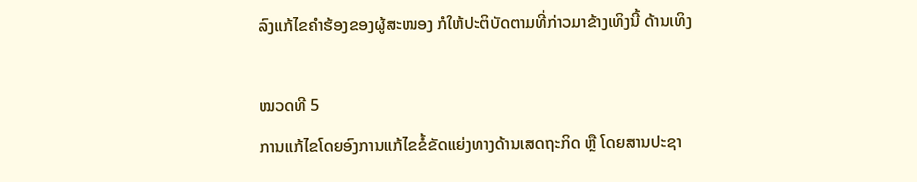ລົງແກ້ໄຂຄຳຮ້ອງຂອງຜູ້ສະໜອງ ກໍໃຫ້ປະຕິບັດຕາມທີ່ກ່າວມາຂ້າງເທິງນີ້ ດ້ານເທິງ

ໝວດທີ 5
ການແກ້ໄຂໂດຍອົງການແກ້ໄຂຂໍ້ຂັດແຍ່ງທາງດ້ານເສດຖະກິດ ຫຼື ໂດຍສານປະຊາ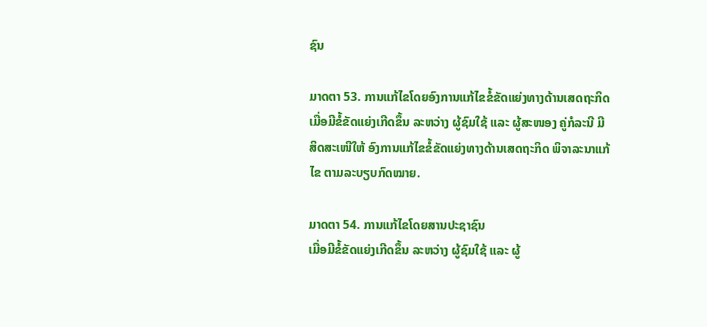ຊົນ

ມາດຕາ 53. ການແກ້ໄຂໂດຍອົງການແກ້ໄຂຂໍ້ຂັດແຍ່ງທາງດ້ານເສດຖະກິດ
ເມື່ອມີຂໍ້ຂັດແຍ່ງເກີດຂຶ້ນ ລະຫວ່າງ ຜູ້ຊົມໃຊ້ ແລະ ຜູ້ສະໜອງ ຄູ່ກໍລະນີ ມີສິດສະເໜີໃຫ້ ອົງການແກ້ໄຂຂໍ້ຂັດແຍ່ງທາງດ້ານເສດຖະກິດ ພິຈາລະນາແກ້ໄຂ ຕາມລະບຽບກົດໝາຍ.

ມາດຕາ 54. ການແກ້ໄຂໂດຍສານປະຊາຊົນ
ເມື່ອມີຂໍ້ຂັດແຍ່ງເກີດຂຶ້ນ ລະຫວ່າງ ຜູ້ຊົມໃຊ້ ແລະ ຜູ້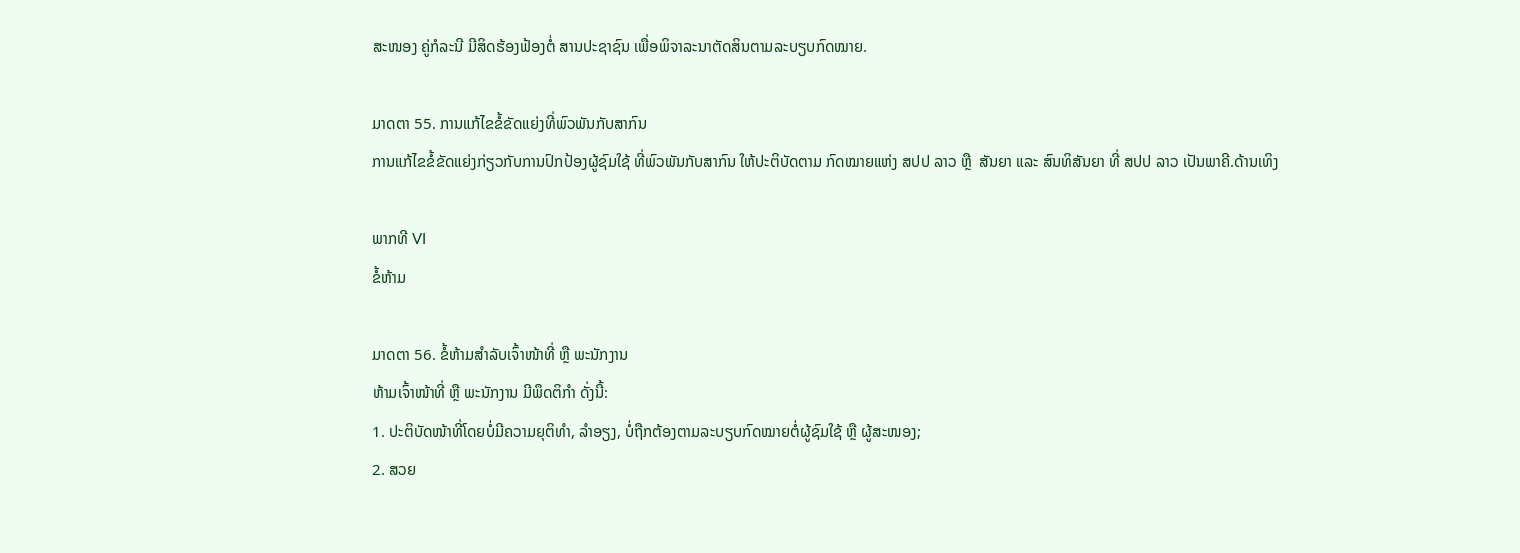ສະໜອງ ຄູ່ກໍລະນີ ມີສິດຮ້ອງຟ້ອງຕໍ່ ສານປະຊາຊົນ ເພື່ອພິຈາລະນາຕັດສິນຕາມລະບຽບກົດໝາຍ.

ມາດຕາ 55. ການແກ້ໄຂຂໍ້ຂັດແຍ່ງທີ່ພົວພັນກັບສາກົນ
ການແກ້ໄຂຂໍ້ຂັດແຍ່ງກ່ຽວກັບການປົກປ້ອງຜູ້ຊົມໃຊ້ ທີ່ພົວພັນກັບສາກົນ ໃຫ້ປະຕິບັດຕາມ ກົດໝາຍແຫ່ງ ສປປ ລາວ ຫຼື  ສັນຍາ ແລະ ສົນທິສັນຍາ ທີ່ ສປປ ລາວ ເປັນພາຄີ.ດ້ານເທິງ

ພາກທີ VI
ຂໍ້ຫ້າມ

ມາດຕາ 56. ຂໍ້ຫ້າມສຳລັບເຈົ້າໜ້າທີ່ ຫຼື ພະນັກງານ
ຫ້າມເຈົ້າໜ້າທີ່ ຫຼື ພະນັກງານ ມີພຶດຕິກຳ ດັ່ງນີ້:
1. ປະຕິບັດໜ້າທີ່ໂດຍບໍ່ມີຄວາມຍຸຕິທຳ, ລຳອຽງ, ບໍ່ຖືກຕ້ອງຕາມລະບຽບກົດໝາຍຕໍ່ຜູ້ຊົມໃຊ້ ຫຼື ຜູ້ສະໜອງ;
2. ສວຍ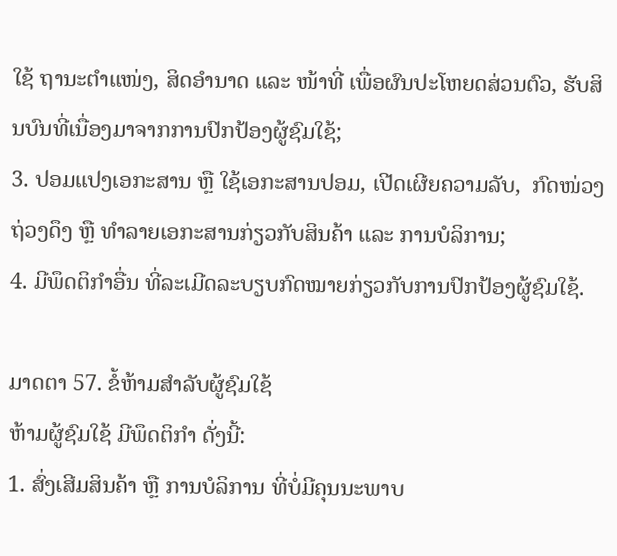ໃຊ້ ຖານະຕຳແໜ່ງ, ສິດອຳນາດ ແລະ ໜ້າທີ່ ເພື່ອຜົນປະໂຫຍດສ່ວນຕົວ, ຮັບສິນບົນທີ່ເນື່ອງມາຈາກການປົກປ້ອງຜູ້ຊົມໃຊ້;
3. ປອມແປງເອກະສານ ຫຼື ໃຊ້ເອກະສານປອມ, ເປີດເຜີຍຄວາມລັບ,  ກົດໜ່ວງຖ່ວງດຶງ ຫຼື ທຳລາຍເອກະສານກ່ຽວກັບສິນຄ້າ ແລະ ການບໍລິການ;
4. ມີພຶດຕິກຳອື່ນ ທີ່ລະເມີດລະບຽບກົດໝາຍກ່ຽວກັບການປົກປ້ອງຜູ້ຊົມໃຊ້.

ມາດຕາ 57. ຂໍ້ຫ້າມສຳລັບຜູ້ຊົມໃຊ້
ຫ້າມຜູ້ຊົມໃຊ້ ມີພຶດຕິກຳ ດັ່ງນີ້:
1. ສົ່ງເສີມສິນຄ້າ ຫຼື ການບໍລິການ ທີ່ບໍ່ມີຄຸນນະພາບ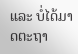ແລະ ບໍ່ໄດ້ມາດຕະຖາ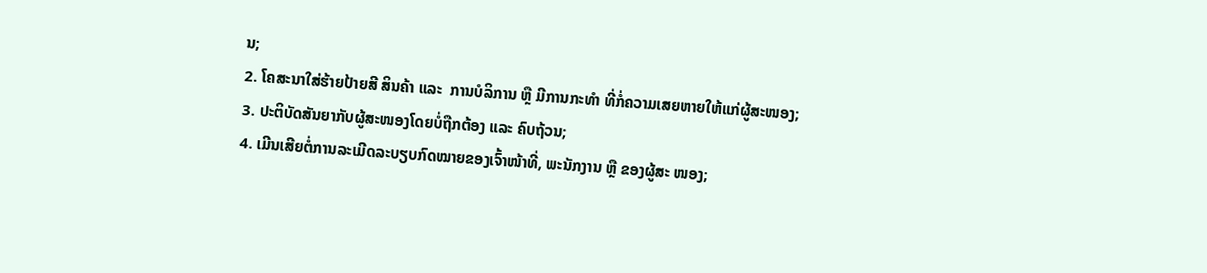ນ;
2. ໂຄສະນາໃສ່ຮ້າຍປ້າຍສີ ສິນຄ້າ ແລະ  ການບໍລິການ ຫຼື ມີການກະທຳ ທີ່ກໍ່ຄວາມເສຍຫາຍໃຫ້ແກ່ຜູ້ສະໜອງ;
3. ປະຕິບັດສັນຍາກັບຜູ້ສະໜອງໂດຍບໍ່ຖືກຕ້ອງ ແລະ ຄົບຖ້ວນ;
4. ເມີນເສີຍຕໍ່ການລະເມີດລະບຽບກົດໝາຍຂອງເຈົ້າໜ້າທີ່, ພະນັກງານ ຫຼື ຂອງຜູ້ສະ ໜອງ;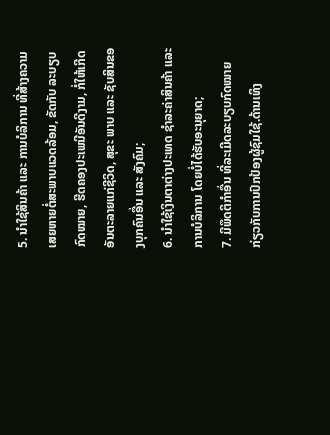5. ນຳໃຊ້ສິນຄ້າ ແລະ ການບໍລິການ ທີ່ສ້າງຄວາມເສຍຫາຍຕໍ່ສະພາບແວດລ້ອມ, ຂັດກັບ ລະບຽບກົດໝາຍ, ຮີດຄອງປະເພນີອັນດີງາມ, ກໍ່ໃຫ້ເກີດອັນຕະລາຍແກ່ຊີວິດ, ສຸຂະ ພາບ ແລະ ຊັບສິນຂອງບຸກຄົນອື່ນ ແລະ ສັງຄົມ;
6. ນຳໃຊ້ເງິນຕາຕ່າງປະເທດ ຊຳລະຄ່າສິນຄ້າ ແລະ ການບໍລິການ ໂດຍບໍ່ໄດ້ຮັບອະນຸຍາດ;
7. ມີພຶດຕິກຳອື່ນ ທີ່ລະເມີດລະບຽບກົດໝາຍ ກ່ຽວກັບການປົກປ້ອງຜູ້ຊົມໃຊ້.ດ້ານເທິງ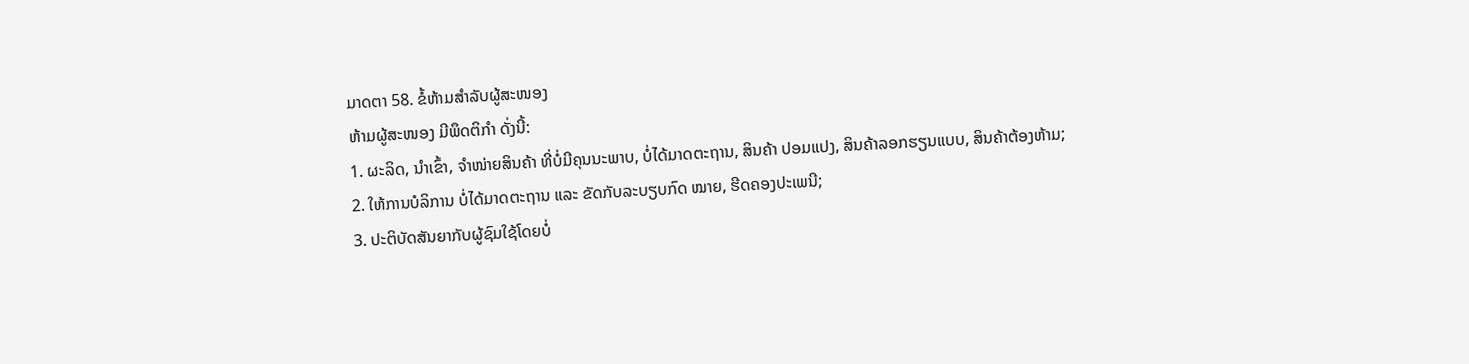ມາດຕາ 58. ຂໍ້ຫ້າມສຳລັບຜູ້ສະໜອງ
ຫ້າມຜູ້ສະໜອງ ມີພຶດຕິກຳ ດັ່ງນີ້:
1. ຜະລິດ, ນຳເຂົ້າ, ຈຳໜ່າຍສິນຄ້າ ທີ່ບໍ່ມີຄຸນນະພາບ, ບໍ່ໄດ້ມາດຕະຖານ, ສິນຄ້າ ປອມແປງ, ສິນຄ້າລອກຮຽນແບບ, ສິນຄ້າຕ້ອງຫ້າມ;
2. ໃຫ້ການບໍລິການ ບໍ່ໄດ້ມາດຕະຖານ ແລະ ຂັດກັບລະບຽບກົດ ໝາຍ, ຮີດຄອງປະເພນີ;
3. ປະຕິບັດສັນຍາກັບຜູ້ຊົມໃຊ້ໂດຍບໍ່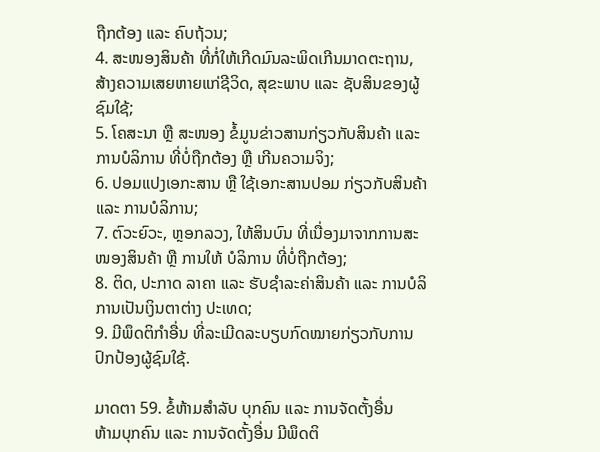ຖືກຕ້ອງ ແລະ ຄົບຖ້ວນ;
4. ສະໜອງສິນຄ້າ ທີ່ກໍ່ໃຫ້ເກີດມົນລະພິດເກີນມາດຕະຖານ, ສ້າງຄວາມເສຍຫາຍແກ່ຊີວິດ, ສຸຂະພາບ ແລະ ຊັບສິນຂອງຜູ້ຊົມໃຊ້;
5. ໂຄສະນາ ຫຼື ສະໜອງ ຂໍ້ມູນຂ່າວສານກ່ຽວກັບສິນຄ້າ ແລະ ການບໍລິການ ທີ່ບໍ່ຖືກຕ້ອງ ຫຼື ເກີນຄວາມຈິງ;
6. ປອມແປງເອກະສານ ຫຼື ໃຊ້ເອກະສານປອມ ກ່ຽວກັບສິນຄ້າ ແລະ ການບໍລິການ;
7. ຕົວະຍົວະ, ຫຼອກລວງ, ໃຫ້ສິນບົນ ທີ່ເນື່ອງມາຈາກການສະໜອງສິນຄ້າ ຫຼື ການໃຫ້ ບໍລິການ ທີ່ບໍ່ຖືກຕ້ອງ;
8. ຕິດ, ປະກາດ ລາຄາ ແລະ ຮັບຊຳລະຄ່າສິນຄ້າ ແລະ ການບໍລິການເປັນເງິນຕາຕ່າງ ປະເທດ;
9. ມີພຶດຕິກຳອື່ນ ທີ່ລະເມີດລະບຽບກົດໝາຍກ່ຽວກັບການປົກປ້ອງຜູ້ຊົມໃຊ້.

ມາດຕາ 59. ຂໍ້ຫ້າມສຳລັບ ບຸກຄົນ ແລະ ການຈັດຕັ້ງອື່ນ
ຫ້າມບຸກຄົນ ແລະ ການຈັດຕັ້ງອື່ນ ມີພຶດຕິ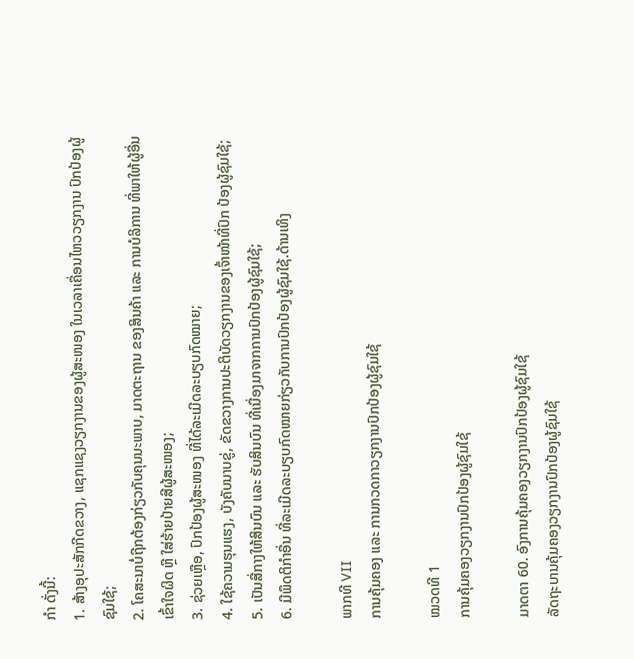ກຳ ດັ່ງນີ້:
1. ສ້າງອຸປະສັກກີດຂວາງ, ແຊກແຊງວຽກງານຂອງຜູ້ສະໜອງ ໃນເວລາເຄື່ອນໄຫວວຽກງານ ປົກປ້ອງຜູ້ຊົມໃຊ້;
2. ໂຄສະນາບໍ່ຖືກຕ້ອງກ່ຽວກັບຄຸນນະພາບ, ມາດຕະຖານ ຂອງສິນຄ້າ ແລະ ການບໍລິການ ທີ່ພາໃຫ້ຜູ້ອື່ນເຂົ້າໃຈຜິດ ຫຼື ໃສ່ຮ້າຍປ້າຍສີຜູ້ສະໜອງ;
3. ຊ່ວຍເຫຼືອ, ປົກປ້ອງຜູ້ສະໜອງ ທີ່ໄດ້ລະເມີດລະບຽບກົດໝາຍ;
4. ໃຊ້ຄວາມຮຸນແຮງ, ບັງຄັບນາບຂູ່, ຂັດຂວາງການປະຕິບັດວຽກງານຂອງເຈົ້າໜ້າທີ່ປົກ ປ້ອງຜູ້ຊົມໃຊ້;
5. ເປັນສື່ກາງໃຫ້ສິນບົນ ແລະ ຮັບສິນບົນ ທີ່ເນື່ອງມາຈາກການປົກປ້ອງຜູ້ຊົມໃຊ້;
6. ມີພຶດຕິກຳອື່ນ ທີ່ລະເມີດລະບຽບກົດໝາຍກ່ຽວກັບການປົກປ້ອງຜູ້ຊົມໃຊ້.ດ້ານເທິງ

ພາກທີ VII
ການຄຸ້ມຄອງ ແລະ ການກວດກາວຽກງານປົກປ້ອງຜູ້ຊົມໃຊ້

ໝວດທີ 1
ການຄຸ້ມຄອງວຽກງານປົກປ້ອງຜູ້ຊົມໃຊ້

ມາດຕາ 60. ອົງການຄຸ້ມຄອງວຽກງານປົກປ້ອງຜູ້ຊົມໃຊ້
ລັດຖະບານຄຸ້ມຄອງວຽກງານປົກປ້ອງຜູ້ຊົມໃຊ້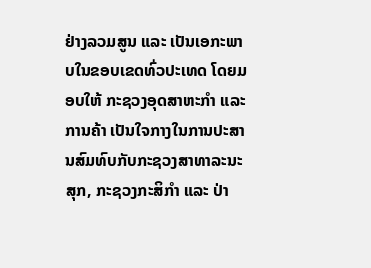ຢ່າງລວມສູນ ແລະ ເປັນເອກະພາບໃນຂອບເຂດທົ່ວປະເທດ ໂດຍມອບໃຫ້ ກະຊວງອຸດສາຫະກຳ ແລະ ການຄ້າ ເປັນໃຈກາງໃນການປະສານສົມທົບກັບກະຊວງສາທາລະນະສຸກ, ກະຊວງກະສິກຳ ແລະ ປ່າ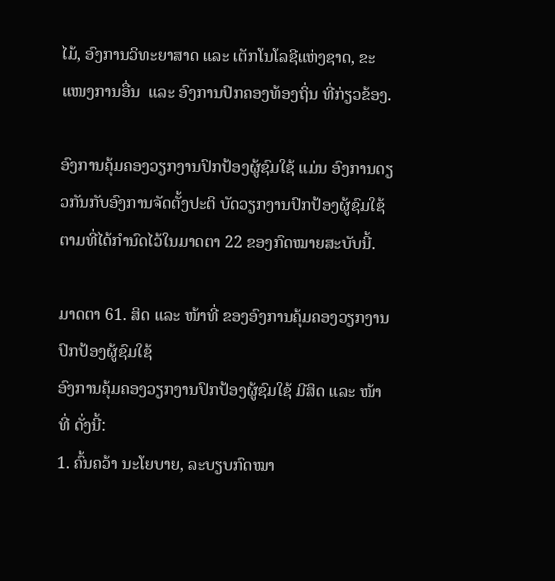ໄມ້, ອົງການວິທະຍາສາດ ແລະ ເຕັກໂນໂລຊີແຫ່ງຊາດ, ຂະແໜງການອື່ນ  ແລະ ອົງການປົກຄອງທ້ອງຖິ່ນ ທີ່ກ່ຽວຂ້ອງ.

ອົງການຄຸ້ມຄອງວຽກງານປົກປ້ອງຜູ້ຊົມໃຊ້ ແມ່ນ ອົງການດຽວກັນກັບອົງການຈັດຕັ້ງປະຕິ ບັດວຽກງານປົກປ້ອງຜູ້ຊົມໃຊ້ຕາມທີ່ໄດ້ກຳນົດໄວ້ໃນມາດຕາ 22 ຂອງກົດໝາຍສະບັບນີ້.

ມາດຕາ 61. ສິດ ແລະ ໜ້າທີ່ ຂອງອົງການຄຸ້ມຄອງວຽກງານປົກປ້ອງຜູ້ຊົມໃຊ້
ອົງການຄຸ້ມຄອງວຽກງານປົກປ້ອງຜູ້ຊົມໃຊ້ ມີສິດ ແລະ ໜ້າທີ່ ດັ່ງນີ້:
1. ຄົ້ນຄວ້າ ນະໂຍບາຍ, ລະບຽບກົດໝາ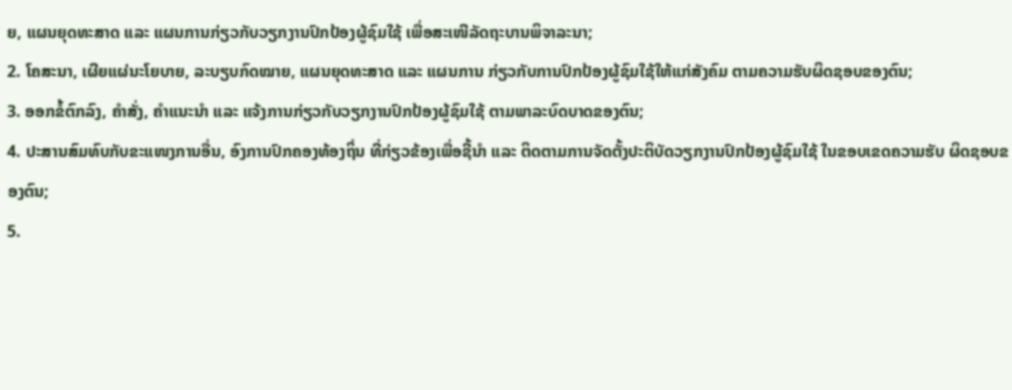ຍ, ແຜນຍຸດທະສາດ ແລະ ແຜນການກ່ຽວກັບວຽກງານປົກປ້ອງຜູ້ຊົມໃຊ້ ເພື່ອສະເໜີລັດຖະບານພິຈາລະນາ;
2. ໂຄສະນາ, ເຜີຍແຜ່ນະໂຍບາຍ, ລະບຽບກົດໝາຍ, ແຜນຍຸດທະສາດ ແລະ ແຜນການ ກ່ຽວກັບການປົກປ້ອງຜູ້ຊົມໃຊ້ໃຫ້ແກ່ສັງຄົມ ຕາມຄວາມຮັບຜິດຊອບຂອງຕົນ;
3. ອອກຂໍ້ຕົກລົງ, ຄຳສັ່ງ, ຄຳແນະນຳ ແລະ ແຈ້ງການກ່ຽວກັບວຽກງານປົກປ້ອງຜູ້ຊົມໃຊ້ ຕາມພາລະບົດບາດຂອງຕົນ;
4. ປະສານສົມທົບກັບຂະແໜງການອື່ນ, ອົງການປົກຄອງທ້ອງຖິ່ນ ທີ່ກ່ຽວຂ້ອງເພື່ອຊີ້ນຳ ແລະ ຕິດຕາມການຈັດຕັ້ງປະຕິບັດວຽກງານປົກປ້ອງຜູ້ຊົມໃຊ້ ໃນຂອບເຂດຄວາມຮັບ ຜິດຊອບຂອງຕົນ;
5.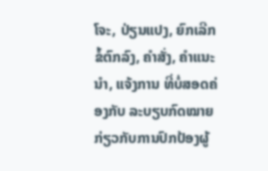ໂຈະ, ປ່ຽນແປງ, ຍົກເລີກ ຂໍ້ຕົກລົງ, ຄຳສັ່ງ, ຄຳແນະນຳ, ແຈ້ງການ ທີ່ບໍ່ສອດຄ່ອງກັບ ລະບຽບກົດໝາຍ ກ່ຽວກັບການປົກປ້ອງຜູ້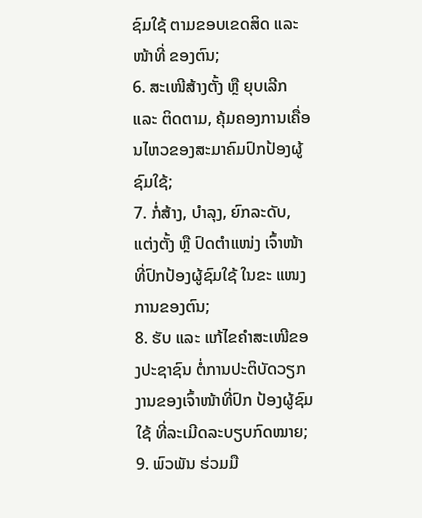ຊົມໃຊ້ ຕາມຂອບເຂດສິດ ແລະ ໜ້າທີ່ ຂອງຕົນ;
6. ສະເໜີສ້າງຕັ້ງ ຫຼື ຍຸບເລີກ ແລະ ຕິດຕາມ, ຄຸ້ມຄອງການເຄື່ອນໄຫວຂອງສະມາຄົມປົກປ້ອງຜູ້ຊົມໃຊ້;
7. ກໍ່ສ້າງ, ບຳລຸງ, ຍົກລະດັບ, ແຕ່ງຕັ້ງ ຫຼື ປົດຕຳແໜ່ງ ເຈົ້າໜ້າທີ່ປົກປ້ອງຜູ້ຊົມໃຊ້ ໃນຂະ ແໜງການຂອງຕົນ;
8. ຮັບ ແລະ ແກ້ໄຂຄຳສະເໜີຂອງປະຊາຊົນ ຕໍ່ການປະຕິບັດວຽກງານຂອງເຈົ້າໜ້າທີ່ປົກ ປ້ອງຜູ້ຊົມໃຊ້ ທີ່ລະເມີດລະບຽບກົດໝາຍ;
9. ພົວພັນ ຮ່ວມມື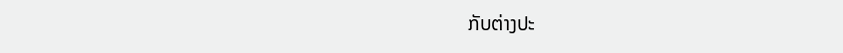ກັບຕ່າງປະ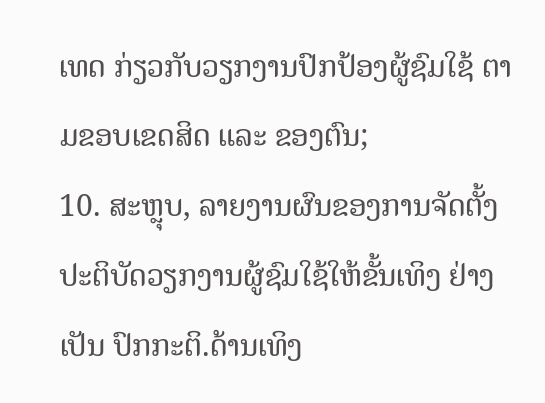ເທດ ກ່ຽວກັບວຽກງານປົກປ້ອງຜູ້ຊົມໃຊ້ ຕາມຂອບເຂດສິດ ແລະ ຂອງຕົນ;
10. ສະຫຼຸບ, ລາຍງານຜົນຂອງການຈັດຕັ້ງປະຕິບັດວຽກງານຜູ້ຊົມໃຊ້ໃຫ້ຂັ້ນເທິງ ຢ່າງເປັນ ປົກກະຕິ.ດ້ານເທິງ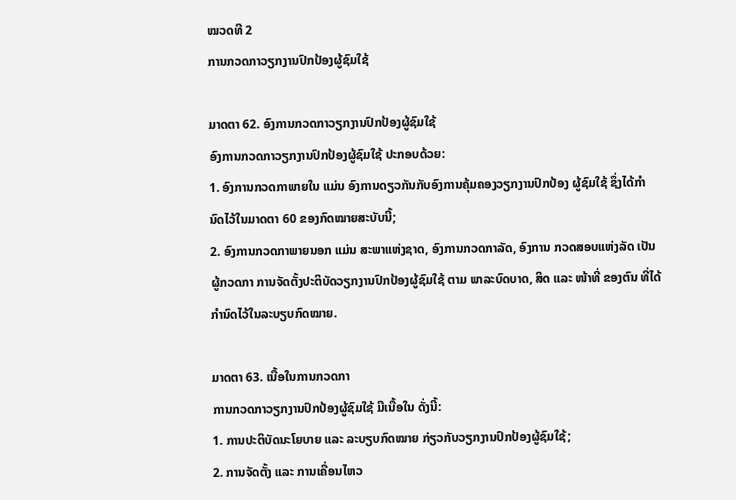ໝວດທີ 2
ການກວດກາວຽກງານປົກປ້ອງຜູ້ຊົມໃຊ້

ມາດຕາ 62. ອົງການກວດກາວຽກງານປົກປ້ອງຜູ້ຊົມໃຊ້
ອົງການກວດກາວຽກງານປົກປ້ອງຜູ້ຊົມໃຊ້ ປະກອບດ້ວຍ:
1. ອົງການກວດກາພາຍໃນ ແມ່ນ ອົງການດຽວກັນກັບອົງການຄຸ້ມຄອງວຽກງານປົກປ້ອງ ຜູ້ຊົມໃຊ້ ຊຶ່ງໄດ້ກຳນົດໄວ້ໃນມາດຕາ 60 ຂອງກົດໝາຍສະບັບນີ້;
2. ອົງການກວດກາພາຍນອກ ແມ່ນ ສະພາແຫ່ງຊາດ, ອົງການກວດກາລັດ, ອົງການ ກວດສອບແຫ່ງລັດ ເປັນຜູ້ກວດກາ ການຈັດຕັ້ງປະຕິບັດວຽກງານປົກປ້ອງຜູ້ຊົມໃຊ້ ຕາມ ພາລະບົດບາດ, ສິດ ແລະ ໜ້າທີ່ ຂອງຕົນ ທີ່ໄດ້ກຳນົດໄວ້ໃນລະບຽບກົດໝາຍ.

ມາດຕາ 63. ເນື້ອໃນການກວດກາ
ການກວດກາວຽກງານປົກປ້ອງຜູ້ຊົມໃຊ້ ມີເນື້ອໃນ ດັ່ງນີ້:
1. ການປະຕິບັດນະໂຍບາຍ ແລະ ລະບຽບກົດໝາຍ ກ່ຽວກັບວຽກງານປົກປ້ອງຜູ້ຊົມໃຊ້;
2. ການຈັດຕັ້ງ ແລະ ການເຄື່ອນໄຫວ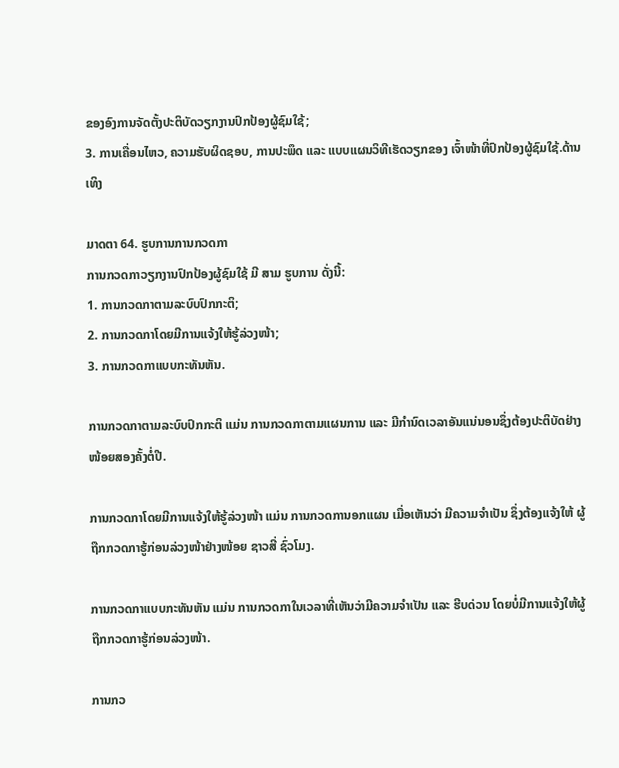ຂອງອົງການຈັດຕັ້ງປະຕິບັດວຽກງານປົກປ້ອງຜູ້ຊົມໃຊ້;
3. ການເຄື່ອນໄຫວ, ຄວາມຮັບຜິດຊອບ, ການປະພຶດ ແລະ ແບບແຜນວິທີເຮັດວຽກຂອງ ເຈົ້າໜ້າທີ່ປົກປ້ອງຜູ້ຊົມໃຊ້.ດ້ານເທິງ

ມາດຕາ 64. ຮູບການການກວດກາ
ການກວດກາວຽກງານປົກປ້ອງຜູ້ຊົມໃຊ້ ມີ ສາມ ຮູບການ ດັ່ງນີ້:
1. ການກວດກາຕາມລະບົບປົກກະຕິ;
2. ການກວດກາໂດຍມີການແຈ້ງໃຫ້ຮູ້ລ່ວງໜ້າ;
3. ການກວດກາແບບກະທັນຫັນ.

ການກວດກາຕາມລະບົບປົກກະຕິ ແມ່ນ ການກວດກາຕາມແຜນການ ແລະ ມີກຳນົດເວລາອັນແນ່ນອນຊຶ່ງຕ້ອງປະຕິບັດຢ່າງໜ້ອຍສອງຄັ້ງຕໍ່ປີ.

ການກວດກາໂດຍມີການແຈ້ງໃຫ້ຮູ້ລ່ວງໜ້າ ແມ່ນ ການກວດການອກແຜນ ເມື່ອເຫັນວ່າ ມີຄວາມຈຳເປັນ ຊຶ່ງຕ້ອງແຈ້ງໃຫ້ ຜູ້ຖືກກວດກາຮູ້ກ່ອນລ່ວງໜ້າຢ່າງໜ້ອຍ ຊາວສີ່ ຊົ່ວໂມງ.

ການກວດກາແບບກະທັນຫັນ ແມ່ນ ການກວດກາໃນເວລາທີ່ເຫັນວ່າມີຄວາມຈຳເປັນ ແລະ ຮີບດ່ວນ ໂດຍບໍ່ມີການແຈ້ງໃຫ້ຜູ້ຖືກກວດກາຮູ້ກ່ອນລ່ວງໜ້າ.

ການກວ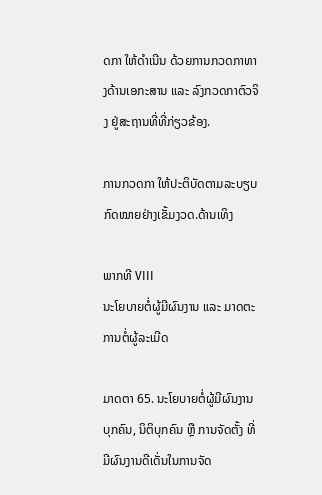ດກາ ໃຫ້ດຳເນີນ ດ້ວຍການກວດກາທາງດ້ານເອກະສານ ແລະ ລົງກວດກາຕົວຈິງ ຢູ່ສະຖານທີ່ທີ່ກ່ຽວຂ້ອງ.

ການກວດກາ ໃຫ້ປະຕິບັດຕາມລະບຽບກົດໝາຍຢ່າງເຂັ້ມງວດ.ດ້ານເທິງ

ພາກທີ VIII
ນະໂຍບາຍຕໍ່ຜູ້ມີຜົນງານ ແລະ ມາດຕະການຕໍ່ຜູ້ລະເມີດ

ມາດຕາ 65. ນະໂຍບາຍຕໍ່ຜູ້ມີຜົນງານ
ບຸກຄົນ, ນິຕິບຸກຄົນ ຫຼື ການຈັດຕັ້ງ ທີ່ມີຜົນງານດີເດັ່ນໃນການຈັດ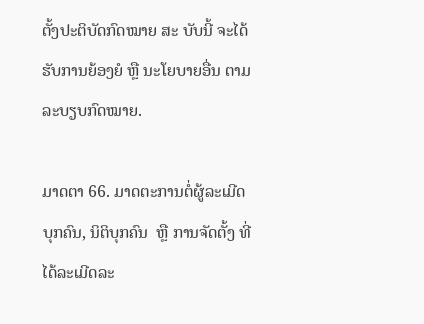ຕັ້ງປະຕິບັດກົດໝາຍ ສະ ບັບນີ້ ຈະໄດ້ຮັບການຍ້ອງຍໍ ຫຼື ນະໂຍບາຍອື່ນ ຕາມລະບຽບກົດໝາຍ.

ມາດຕາ 66. ມາດຕະການຕໍ່ຜູ້ລະເມີດ
ບຸກຄົນ, ນິຕິບຸກຄົນ  ຫຼື ການຈັດຕັ້ງ ທີ່ໄດ້ລະເມີດລະ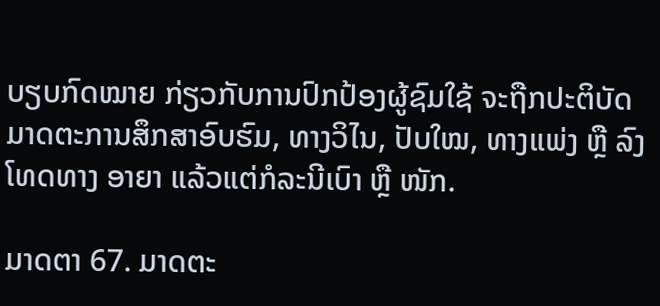ບຽບກົດໝາຍ ກ່ຽວກັບການປົກປ້ອງຜູ້ຊົມໃຊ້ ຈະຖືກປະຕິບັດມາດຕະການສຶກສາອົບຮົມ, ທາງວິໄນ, ປັບໃໝ, ທາງແພ່ງ ຫຼື ລົງໂທດທາງ ອາຍາ ແລ້ວແຕ່ກໍລະນີເບົາ ຫຼື ໜັກ.

ມາດຕາ 67. ມາດຕະ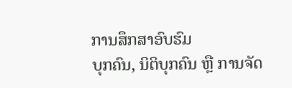ການສຶກສາອົບຮົມ
ບຸກຄົນ, ນິຕິບຸກຄົນ ຫຼື ການຈັດ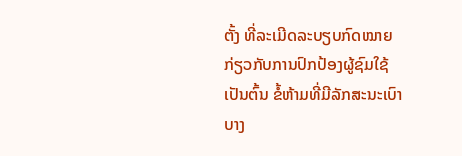ຕັ້ງ ທີ່ລະເມີດລະບຽບກົດໝາຍກ່ຽວກັບການປົກປ້ອງຜູ້ຊົມໃຊ້ ເປັນຕົ້ນ ຂໍ້ຫ້າມທີ່ມີລັກສະນະເບົາບາງ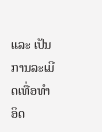ແລະ ເປັນການລະເມີດເທື່ອທຳອິດ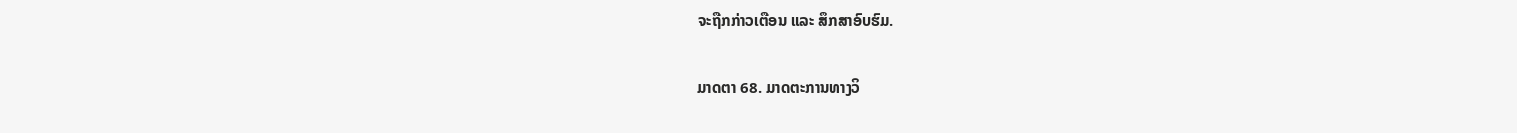ຈະຖືກກ່າວເຕືອນ ແລະ ສຶກສາອົບຮົມ.

ມາດຕາ 68. ມາດຕະການທາງວິ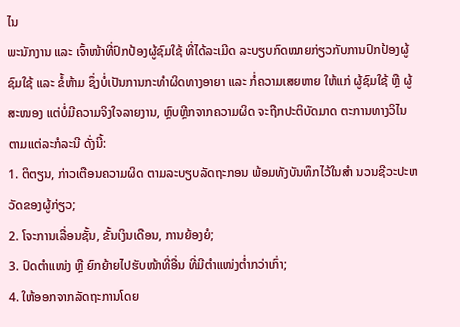ໄນ
ພະນັກງານ ແລະ ເຈົ້າໜ້າທີ່ປົກປ້ອງຜູ້ຊົມໃຊ້ ທີ່ໄດ້ລະເມີດ ລະບຽບກົດໝາຍກ່ຽວກັບການປົກປ້ອງຜູ້ຊົມໃຊ້ ແລະ ຂໍ້ຫ້າມ ຊຶ່ງບໍ່ເປັນການກະທຳຜິດທາງອາຍາ ແລະ ກໍ່ຄວາມເສຍຫາຍ ໃຫ້ແກ່ ຜູ້ຊົມໃຊ້ ຫຼື ຜູ້ສະໜອງ ແຕ່ບໍ່ມີຄວາມຈິງໃຈລາຍງານ, ຫຼົບຫຼີກຈາກຄວາມຜິດ ຈະຖືກປະຕິບັດມາດ ຕະການທາງວິໄນ ຕາມແຕ່ລະກໍລະນີ ດັ່ງນີ້:
1. ຕິຕຽນ, ກ່າວເຕືອນຄວາມຜິດ ຕາມລະບຽບລັດຖະກອນ ພ້ອມທັງບັນທຶກໄວ້ໃນສຳ ນວນຊີວະປະຫວັດຂອງຜູ້ກ່ຽວ;
2. ໂຈະການເລື່ອນຊັ້ນ, ຂັ້ນເງິນເດືອນ, ການຍ້ອງຍໍ;
3. ປົດຕຳແໜ່ງ ຫຼື ຍົກຍ້າຍໄປຮັບໜ້າທີ່ອື່ນ ທີ່ມີຕຳແໜ່ງຕ່ຳກວ່າເກົ່າ;
4. ໃຫ້ອອກຈາກລັດຖະການໂດຍ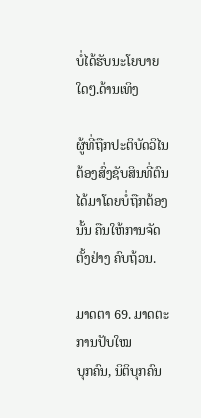ບໍ່ໄດ້ຮັບນະໂຍບາຍໃດໆ.ດ້ານເທິງ

ຜູ້ທີ່ຖືກປະຕິບັດວິໄນ ຕ້ອງສົ່ງຊັບສິນທີ່ຕົນໄດ້ມາໂດຍບໍ່ຖືກຕ້ອງນັ້ນ ຄືນໃຫ້ການຈັດຕັ້ງຢ່າງ ຄົບຖ້ວນ.

ມາດຕາ 69. ມາດຕະການປັບໃໝ
ບຸກຄົນ, ນິຕິບຸກຄົນ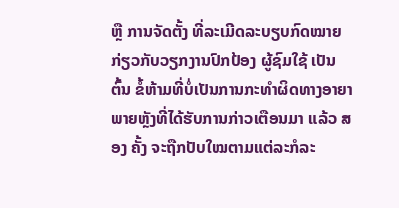ຫຼື ການຈັດຕັ້ງ ທີ່ລະເມີດລະບຽບກົດໝາຍກ່ຽວກັບວຽກງານປົກປ້ອງ ຜູ້ຊົມໃຊ້ ເປັນຕົ້ນ ຂໍ້ຫ້າມທີ່ບໍ່ເປັນການກະທຳຜິດທາງອາຍາ ພາຍຫຼັງທີ່ໄດ້ຮັບການກ່າວເຕືອນມາ ແລ້ວ ສອງ ຄັ້ງ ຈະຖືກປັບໃໝຕາມແຕ່ລະກໍລະ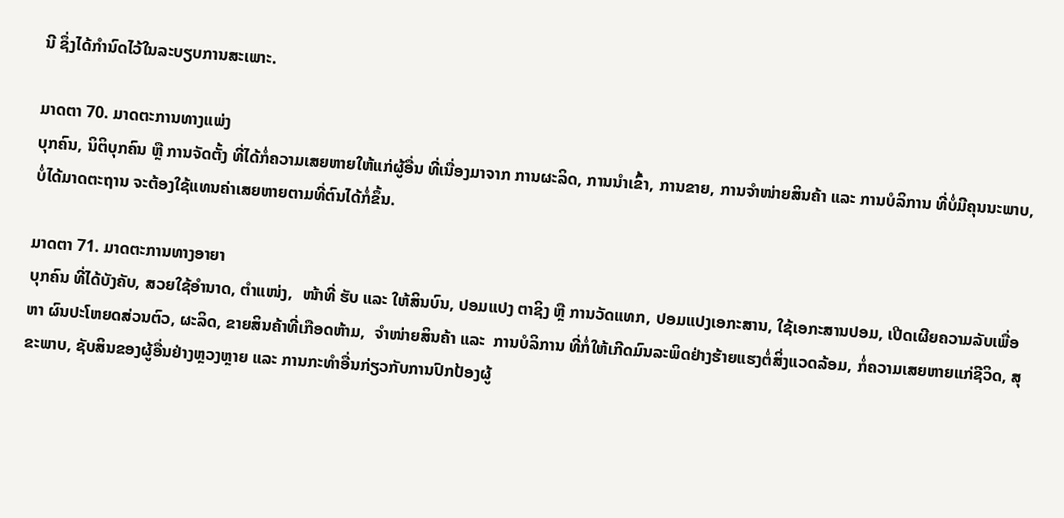ນີ ຊຶ່ງໄດ້ກຳນົດໄວ້ໃນລະບຽບການສະເພາະ.

ມາດຕາ 70. ມາດຕະການທາງແພ່ງ
ບຸກຄົນ, ນິຕິບຸກຄົນ ຫຼື ການຈັດຕັ້ງ ທີ່ໄດ້ກໍ່ຄວາມເສຍຫາຍໃຫ້ແກ່ຜູ້ອື່ນ ທີ່ເນື່ອງມາຈາກ ການຜະລິດ, ການນຳເຂົ້າ, ການຂາຍ, ການຈຳໜ່າຍສິນຄ້າ ແລະ ການບໍລິການ ທີ່ບໍ່ມີຄຸນນະພາບ, ບໍ່ໄດ້ມາດຕະຖານ ຈະຕ້ອງໃຊ້ແທນຄ່າເສຍຫາຍຕາມທີ່ຕົນໄດ້ກໍ່ຂຶ້ນ.

ມາດຕາ 71. ມາດຕະການທາງອາຍາ
ບຸກຄົນ ທີ່ໄດ້ບັງຄັບ, ສວຍໃຊ້ອຳນາດ, ຕຳແໜ່ງ,  ໜ້າທີ່ ຮັບ ແລະ ໃຫ້ສິນບົນ, ປອມແປງ ຕາຊິງ ຫຼື ການວັດແທກ, ປອມແປງເອກະສານ, ໃຊ້ເອກະສານປອມ, ເປີດເຜີຍຄວາມລັບເພື່ອຫາ ຜົນປະໂຫຍດສ່ວນຕົວ, ຜະລິດ, ຂາຍສິນຄ້າທີ່ເກືອດຫ້າມ,  ຈຳໜ່າຍສິນຄ້າ ແລະ  ການບໍລິການ ທີ່ກໍ່ໃຫ້ເກີດມົນລະພິດຢ່າງຮ້າຍແຮງຕໍ່ສິ່ງແວດລ້ອມ, ກໍ່ຄວາມເສຍຫາຍແກ່ຊີວິດ, ສຸຂະພາບ, ຊັບສິນຂອງຜູ້ອື່ນຢ່າງຫຼວງຫຼາຍ ແລະ ການກະທຳອື່ນກ່ຽວກັບການປົກປ້ອງຜູ້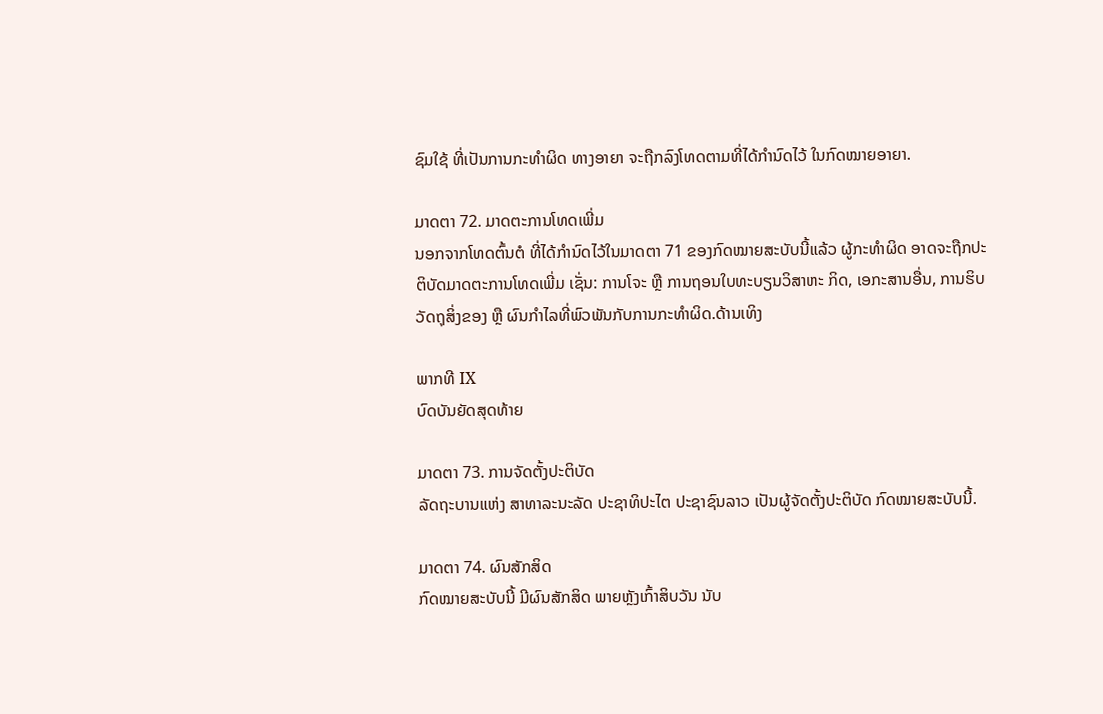ຊົມໃຊ້ ທີ່ເປັນການກະທຳຜິດ ທາງອາຍາ ຈະຖືກລົງໂທດຕາມທີ່ໄດ້ກຳນົດໄວ້ ໃນກົດໝາຍອາຍາ.

ມາດຕາ 72. ມາດຕະການໂທດເພີ່ມ
ນອກຈາກໂທດຕົ້ນຕໍ ທີ່ໄດ້ກຳນົດໄວ້ໃນມາດຕາ 71 ຂອງກົດໝາຍສະບັບນີ້ແລ້ວ ຜູ້ກະທຳຜິດ ອາດຈະຖືກປະຕິບັດມາດຕະການໂທດເພີ່ມ ເຊັ່ນ: ການໂຈະ ຫຼື ການຖອນໃບທະບຽນວິສາຫະ ກິດ, ເອກະສານອື່ນ, ການຮິບວັດຖຸສິ່ງຂອງ ຫຼື ຜົນກຳໄລທີ່ພົວພັນກັບການກະທຳຜິດ.ດ້ານເທິງ

ພາກທີ IX
ບົດບັນຍັດສຸດທ້າຍ

ມາດຕາ 73. ການຈັດຕັ້ງປະຕິບັດ
ລັດຖະບານແຫ່ງ ສາທາລະນະລັດ ປະຊາທິປະໄຕ ປະຊາຊົນລາວ ເປັນຜູ້ຈັດຕັ້ງປະຕິບັດ ກົດໝາຍສະບັບນີ້.

ມາດຕາ 74. ຜົນສັກສິດ
ກົດໝາຍສະບັບນີ້ ມີຜົນສັກສິດ ພາຍຫຼັງເກົ້າສິບວັນ ນັບ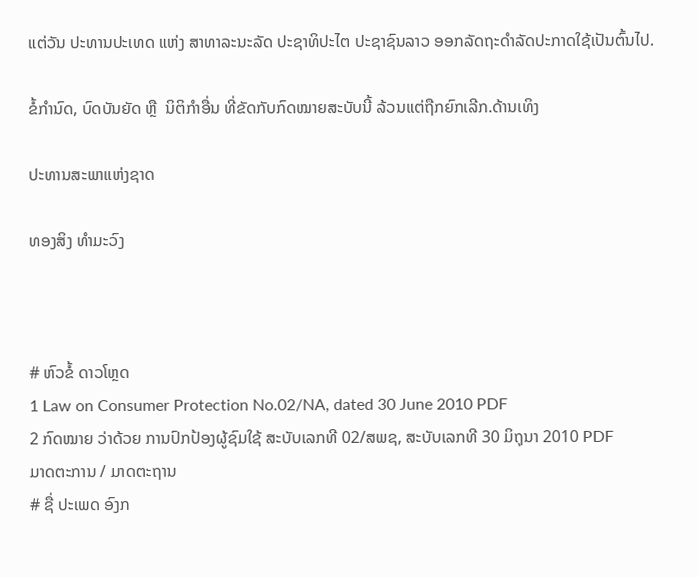ແຕ່ວັນ ປະທານປະເທດ ແຫ່ງ ສາທາລະນະລັດ ປະຊາທິປະໄຕ ປະຊາຊົນລາວ ອອກລັດຖະດຳລັດປະກາດໃຊ້ເປັນຕົ້ນໄປ.

ຂໍ້ກຳນົດ, ບົດບັນຍັດ ຫຼື  ນິຕິກຳອື່ນ ທີ່ຂັດກັບກົດໝາຍສະບັບນີ້ ລ້ວນແຕ່ຖືກຍົກເລີກ.ດ້ານເທິງ

ປະທານສະພາແຫ່ງຊາດ

ທອງສິງ ທຳມະວົງ



# ຫົວຂໍ້ ດາວໂຫຼດ
1 Law on Consumer Protection No.02/NA, dated 30 June 2010 PDF
2 ກົດໝາຍ ວ່າດ້ວຍ ການປົກປ້ອງຜູ້ຊົມໃຊ້ ສະບັບເລກທີ 02/ສພຊ, ສະບັບເລກທີ 30 ມິຖຸນາ 2010 PDF
ມາດຕະການ / ມາດຕະຖານ
# ຊື່ ປະເພດ ອົງກ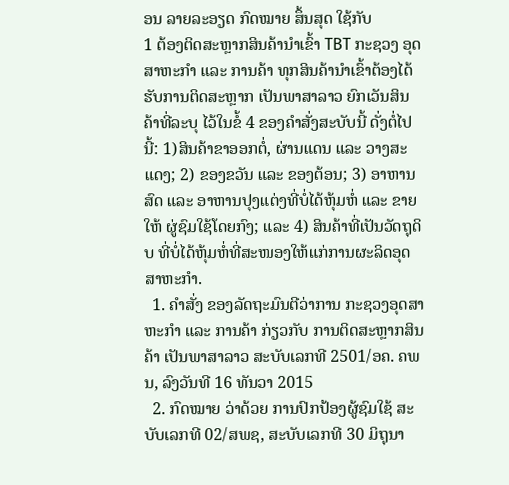ອນ ລາຍລະອຽດ ກົດໝາຍ ສຶ້ນສຸດ ໃຊ້ກັບ
1 ຕ້ອງຕິດສະຫຼາກສິນຄ້ານຳເຂົ້າ TBT ກະຊວງ ອຸດສາຫະກຳ ແລະ ການຄ້າ ທຸກສິນຄ້ານຳເຂົ້າຕ້ອງໄດ້ຮັບການຕິດສະຫຼາກ ເປັນພາສາລາວ ຍົກເວັນສິນຄ້າທີ່ລະບຸ ໄວ້ໃນຂໍ້ 4 ຂອງຄຳສັ່ງສະບັບນີ້ ດັ່ງຕໍ່ໄປນີ້: 1)ສິນຄ້າຂາອອກຕໍ່, ຜ່ານແດນ ແລະ ວາງສະແດງ; 2) ຂອງຂວັນ ແລະ ຂອງຕ້ອນ; 3) ອາຫານສົດ ແລະ ອາຫານປຸງແຕ່ງທີ່ບໍ່ໄດ້ຫຸ້ມຫໍ່ ແລະ ຂາຍໃຫ້ ຜູ່ຊົມໃຊ້ໂດຍກົງ; ແລະ 4) ສິນຄ້າທີ່ເປັນວັດຖຸດິບ ທີ່ບໍ່ໄດ້ຫຸ້ມຫໍ່ທີ່ສະໜອງໃຫ້ແກ່ການຜະລິດອຸດສາຫະກຳ.
  1. ຄໍາສັ່ງ ຂອງລັດຖະມົນຕີວ່າການ ກະຊວງອຸດສາຫະກໍາ ແລະ ການຄ້າ ກ່ຽວກັບ ການຕິດສະຫຼາກສິນຄ້າ ເປັນພາສາລາວ ສະບັບເລກທີ 2501/ອຄ. ຄພນ, ລົງວັນທີ 16 ທັນວາ 2015
  2. ກົດໝາຍ ວ່າດ້ວຍ ການປົກປ້ອງຜູ້ຊົມໃຊ້ ສະບັບເລກທີ 02/ສພຊ, ສະບັບເລກທີ 30 ມິຖຸນາ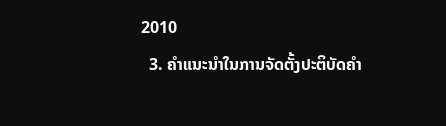2010
  3. ຄຳແນະນຳໃນການຈັດຕັ້ງປະຕິບັດຄໍາ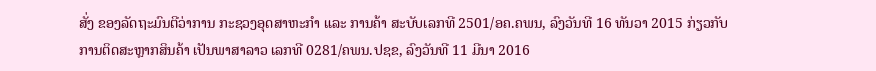ສັ່ງ ຂອງລັດຖະມົນຕີວ່າການ ກະຊວງອຸດສາຫະກໍາ ແລະ ການຄ້າ ສະບັບເລກທີ 2501/ອຄ.ຄພນ, ລົງວັນທີ 16 ທັນວາ 2015 ກ່ຽວກັບ ການຕິດສະຫຼາກສິນຄ້າ ເປັນພາສາລາວ ເລກທີ 0281/ຄພນ.ປຊຂ, ລົງວັນທີ 11 ມີນາ 2016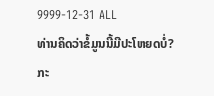9999-12-31 ALL
ທ່ານຄິດວ່າຂໍ້ມູນນີ້ມີປະໂຫຍດບໍ່?
ກະ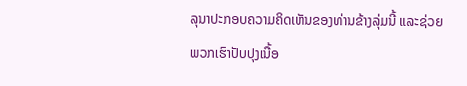ລຸນາປະກອບຄວາມຄິດເຫັນຂອງທ່ານຂ້າງລຸ່ມນີ້ ແລະຊ່ວຍພວກເຮົາປັບປຸງເນື້ອ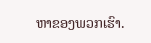ຫາຂອງພວກເຮົາ.